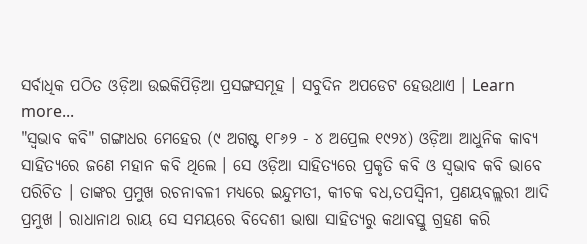ସର୍ବାଧିକ ପଠିତ ଓଡ଼ିଆ ଉଇକିପିଡ଼ିଆ ପ୍ରସଙ୍ଗସମୂହ । ସବୁଦିନ ଅପଡେଟ ହେଉଥାଏ । Learn more...
"ସ୍ୱଭାବ କବି" ଗଙ୍ଗାଧର ମେହେର (୯ ଅଗଷ୍ଟ ୧୮୬୨ - ୪ ଅପ୍ରେଲ ୧୯୨୪) ଓଡ଼ିଆ ଆଧୁନିକ କାବ୍ୟ ସାହିତ୍ୟରେ ଜଣେ ମହାନ କବି ଥିଲେ । ସେ ଓଡ଼ିଆ ସାହିତ୍ୟରେ ପ୍ରକୃତି କବି ଓ ସ୍ୱଭାବ କବି ଭାବେ ପରିଚିତ । ତାଙ୍କର ପ୍ରମୁଖ ରଚନାବଳୀ ମଧ୍ୟରେ ଇନ୍ଦୁମତୀ, କୀଚକ ବଧ,ତପସ୍ୱିନୀ, ପ୍ରଣୟବଲ୍ଲରୀ ଆଦି ପ୍ରମୁଖ । ରାଧାନାଥ ରାୟ ସେ ସମୟରେ ବିଦେଶୀ ଭାଷା ସାହିତ୍ୟରୁ କଥାବସ୍ତୁ ଗ୍ରହଣ କରି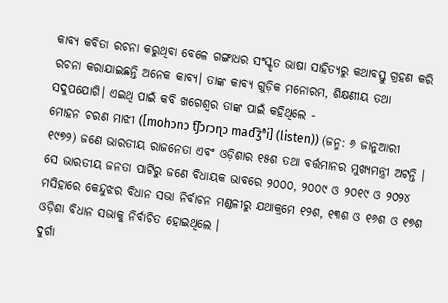କାବ୍ୟ କବିତା ରଚନା କରୁଥିବା ବେଳେ ଗଙ୍ଗାଧର ସଂସ୍କୃତ ଭାଷା ସାହିତ୍ୟରୁ କଥାବସ୍ତୁ ଗ୍ରହଣ କରି ରଚନା କରାଯାଇଛନ୍ତି ଅନେକ କାବ୍ୟ। ତାଙ୍କ କାବ୍ୟ ଗୁଡ଼ିକ ମନୋରମ, ଶିକ୍ଷଣୀୟ ତଥା ସଦୁପଯୋଗି। ଏଇଥି ପାଇଁ କବି ଖଗେଶ୍ବର ତାଙ୍କ ପାଇଁ କହିଥିଲେ -
ମୋହନ ଚରଣ ମାଝୀ ([mohɔnɔ t͡ʃɔɾɔɳɔ mad͡ʒʱi] (listen)) (ଜନ୍ମ: ୬ ଜାନୁଆରୀ ୧୯୭୨) ଜଣେ ଭାରତୀୟ ରାଜନେତା ଏବଂ ଓଡ଼ିଶାର ୧୫ଶ ତଥା ବର୍ତ୍ତମାନର ମୁଖ୍ୟମନ୍ତ୍ରୀ ଅଟନ୍ତି । ସେ ଭାରତୀୟ ଜନତା ପାର୍ଟିରୁ ଜଣେ ବିଧାୟକ ଭାବରେ ୨୦୦୦, ୨୦୦୯ ଓ ୨୦୧୯ ଓ ୨୦୨୪ ମସିହାରେ କେନ୍ଦୁଝର ବିଧାନ ସଭା ନିର୍ବାଚନ ମଣ୍ଡଳୀରୁ ଯଥାକ୍ରମେ ୧୨ଶ, ୧୩ଶ ଓ ୧୬ଶ ଓ ୧୭ଶ ଓଡ଼ିଶା ବିଧାନ ସଭାକୁ ନିର୍ବାଚିତ ହୋଇଥିଲେ ।
ଦୁର୍ଗା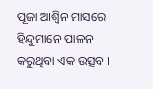ପୂଜା ଆଶ୍ୱିନ ମାସରେ ହିନ୍ଦୁମାନେ ପାଳନ କରୁଥିବା ଏକ ଉତ୍ସବ ।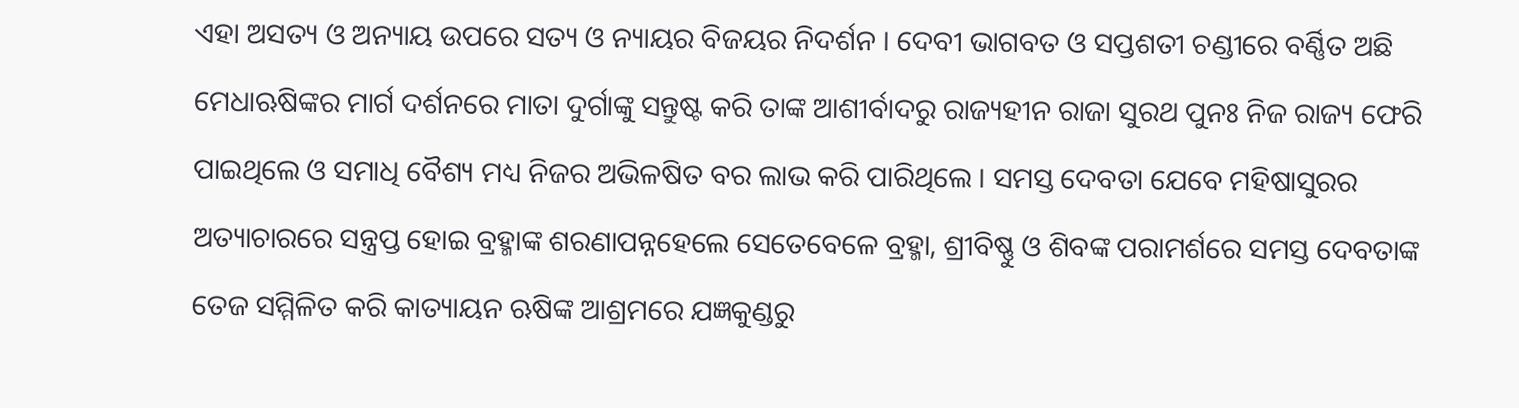ଏହା ଅସତ୍ୟ ଓ ଅନ୍ୟାୟ ଉପରେ ସତ୍ୟ ଓ ନ୍ୟାୟର ବିଜୟର ନିଦର୍ଶନ । ଦେବୀ ଭାଗବତ ଓ ସପ୍ତଶତୀ ଚଣ୍ଡୀରେ ବର୍ଣ୍ଣିତ ଅଛି ମେଧାଋଷିଙ୍କର ମାର୍ଗ ଦର୍ଶନରେ ମାତା ଦୁର୍ଗାଙ୍କୁ ସନ୍ତୁଷ୍ଟ କରି ତାଙ୍କ ଆଶୀର୍ବାଦରୁ ରାଜ୍ୟହୀନ ରାଜା ସୁରଥ ପୁନଃ ନିଜ ରାଜ୍ୟ ଫେରି ପାଇଥିଲେ ଓ ସମାଧି ବୈଶ୍ୟ ମଧ୍ୟ ନିଜର ଅଭିଳଷିତ ବର ଲାଭ କରି ପାରିଥିଲେ । ସମସ୍ତ ଦେବତା ଯେବେ ମହିଷାସୁରର ଅତ୍ୟାଚାରରେ ସନ୍ତ୍ରପ୍ତ ହୋଇ ବ୍ରହ୍ମାଙ୍କ ଶରଣାପନ୍ନହେଲେ ସେତେବେଳେ ବ୍ରହ୍ମା, ଶ୍ରୀବିଷ୍ଣୁ ଓ ଶିବଙ୍କ ପରାମର୍ଶରେ ସମସ୍ତ ଦେବତାଙ୍କ ତେଜ ସମ୍ମିଳିତ କରି କାତ୍ୟାୟନ ଋଷିଙ୍କ ଆଶ୍ରମରେ ଯଜ୍ଞକୁଣ୍ଡରୁ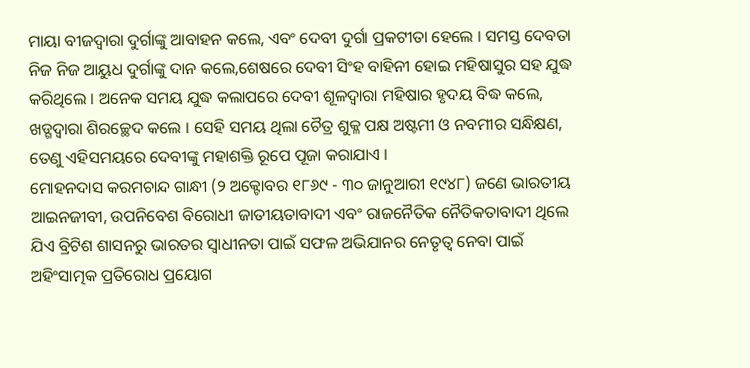ମାୟା ବୀଜଦ୍ୱାରା ଦୁର୍ଗାଙ୍କୁ ଆବାହନ କଲେ, ଏବଂ ଦେବୀ ଦୁର୍ଗା ପ୍ରକଟୀତା ହେଲେ । ସମସ୍ତ ଦେବତା ନିଜ ନିଜ ଆୟୁଧ ଦୁର୍ଗାଙ୍କୁ ଦାନ କଲେ,ଶେଷରେ ଦେବୀ ସିଂହ ବାହିନୀ ହୋଇ ମହିଷାସୁର ସହ ଯୁଦ୍ଧ କରିଥିଲେ । ଅନେକ ସମୟ ଯୁଦ୍ଧ କଲାପରେ ଦେବୀ ଶୂଳଦ୍ୱାରା ମହିଷାର ହୃଦୟ ବିଦ୍ଧ କଲେ, ଖଡ୍ଗଦ୍ୱାରା ଶିରଚ୍ଛେଦ କଲେ । ସେହି ସମୟ ଥିଲା ଚୈତ୍ର ଶୁକ୍ଳ ପକ୍ଷ ଅଷ୍ଟମୀ ଓ ନବମୀର ସନ୍ଧିକ୍ଷଣ, ତେଣୁ ଏହିସମୟରେ ଦେବୀଙ୍କୁ ମହାଶକ୍ତି ରୂପେ ପୂଜା କରାଯାଏ ।
ମୋହନଦାସ କରମଚାନ୍ଦ ଗାନ୍ଧୀ (୨ ଅକ୍ଟୋବର ୧୮୬୯ - ୩୦ ଜାନୁଆରୀ ୧୯୪୮) ଜଣେ ଭାରତୀୟ ଆଇନଜୀବୀ, ଉପନିବେଶ ବିରୋଧୀ ଜାତୀୟତାବାଦୀ ଏବଂ ରାଜନୈତିକ ନୈତିକତାବାଦୀ ଥିଲେ ଯିଏ ବ୍ରିଟିଶ ଶାସନରୁ ଭାରତର ସ୍ୱାଧୀନତା ପାଇଁ ସଫଳ ଅଭିଯାନର ନେତୃତ୍ୱ ନେବା ପାଇଁ ଅହିଂସାତ୍ମକ ପ୍ରତିରୋଧ ପ୍ରୟୋଗ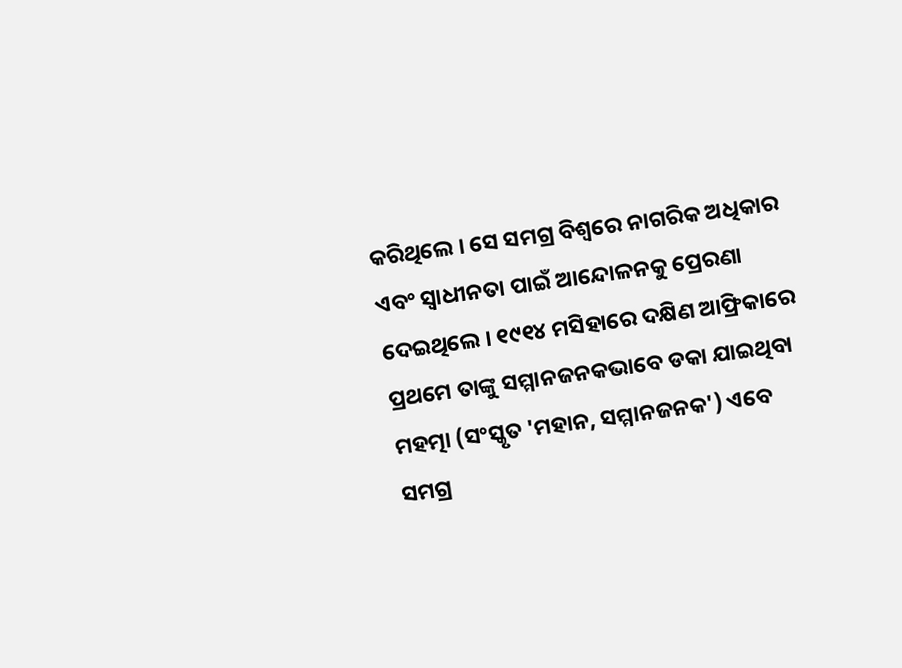କରିଥିଲେ । ସେ ସମଗ୍ର ବିଶ୍ୱରେ ନାଗରିକ ଅଧିକାର ଏବଂ ସ୍ୱାଧୀନତା ପାଇଁ ଆନ୍ଦୋଳନକୁ ପ୍ରେରଣା ଦେଇଥିଲେ । ୧୯୧୪ ମସିହାରେ ଦକ୍ଷିଣ ଆଫ୍ରିକାରେ ପ୍ରଥମେ ତାଙ୍କୁ ସମ୍ମାନଜନକଭାବେ ଡକା ଯାଇଥିବା ମହତ୍ମା (ସଂସ୍କୃତ 'ମହାନ, ସମ୍ମାନଜନକ') ଏବେ ସମଗ୍ର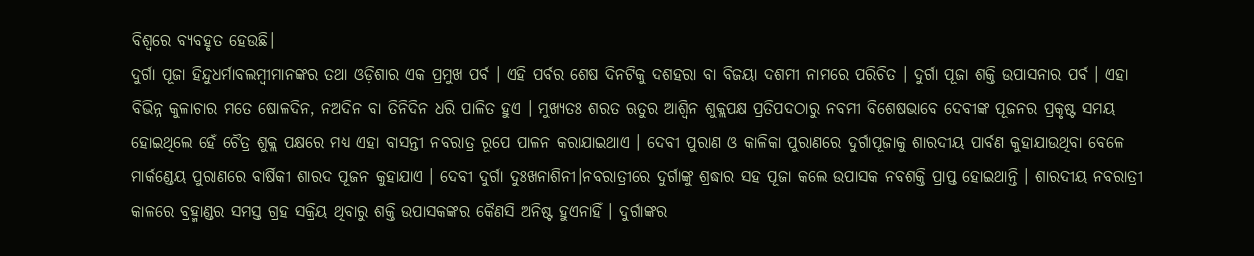ବିଶ୍ୱରେ ବ୍ୟବହୃତ ହେଉଛି।
ଦୁର୍ଗା ପୂଜା ହିନ୍ଦୁଧର୍ମାବଲମ୍ବୀମାନଙ୍କର ତଥା ଓଡ଼ିଶାର ଏକ ପ୍ରମୁଖ ପର୍ବ । ଏହି ପର୍ବର ଶେଷ ଦିନଟିକୁ ଦଶହରା ବା ବିଜୟା ଦଶମୀ ନାମରେ ପରିଚିତ । ଦୁର୍ଗା ପୂଜା ଶକ୍ତି ଉପାସନାର ପର୍ବ । ଏହା ବିଭିନ୍ନ କୁଳାଚାର ମତେ ଷୋଳଦିନ, ନଅଦିନ ବା ତିନିଦିନ ଧରି ପାଳିତ ହୁଏ । ମୁଖ୍ୟତଃ ଶରତ ଋତୁର ଆଶ୍ୱିନ ଶୁକ୍ଲପକ୍ଷ ପ୍ରତିପଦଠାରୁ ନବମୀ ବିଶେଷଭାବେ ଦେବୀଙ୍କ ପୂଜନର ପ୍ରକୃଷ୍ଟ ସମୟ ହୋଇଥିଲେ ହେଁ ଚୈତ୍ର ଶୁକ୍ଲ ପକ୍ଷରେ ମଧ୍ୟ ଏହା ବାସନ୍ତୀ ନବରାତ୍ର ରୂପେ ପାଳନ କରାଯାଇଥାଏ । ଦେବୀ ପୁରାଣ ଓ କାଳିକା ପୁରାଣରେ ଦୁର୍ଗାପୂଜାକୁ ଶାରଦୀୟ ପାର୍ବଣ କୁହାଯାଉଥିବା ବେଳେ ମାର୍କଣ୍ଡେୟ ପୁରାଣରେ ବାର୍ଷିକୀ ଶାରଦ ପୂଜନ କୁହାଯାଏ । ଦେବୀ ଦୁର୍ଗା ଦୁଃଖନାଶିନୀ।ନବରାତ୍ରୀରେ ଦୁର୍ଗାଙ୍କୁ ଶ୍ରଦ୍ଧାର ସହ ପୂଜା କଲେ ଉପାସକ ନବଶକ୍ତି ପ୍ରାପ୍ତ ହୋଇଥାନ୍ତି । ଶାରଦୀୟ ନବରାତ୍ରୀ କାଳରେ ବ୍ରହ୍ମାଣ୍ଡର ସମସ୍ତ ଗ୍ରହ ସକ୍ରିୟ ଥିବାରୁ ଶକ୍ତି ଉପାସକଙ୍କର କୈଣସି ଅନିଷ୍ଟ ହୁଏନାହିଁ । ଦୁର୍ଗାଙ୍କର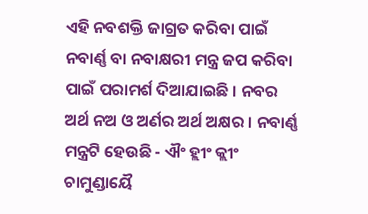ଏହି ନବଶକ୍ତି ଜାଗ୍ରତ କରିବା ପାଇଁ ନବାର୍ଣ୍ଣ ବା ନବାକ୍ଷରୀ ମନ୍ତ୍ର ଜପ କରିବା ପାଇଁ ପରାମର୍ଶ ଦିଆଯାଇଛି । ନବର ଅର୍ଥ ନଅ ଓ ଅର୍ଣର ଅର୍ଥ ଅକ୍ଷର । ନବାର୍ଣ୍ଣ ମନ୍ତ୍ରଟି ହେଉଛି - ଐଂ ହ୍ଲୀଂ କ୍ଲୀଂ ଚାମୁଣ୍ଡାୟୈ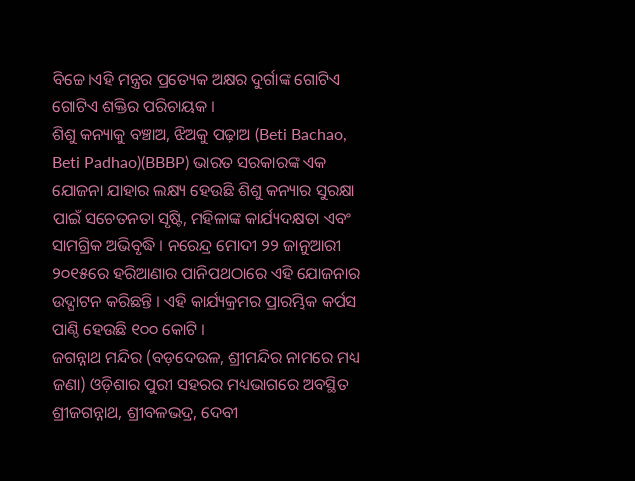ବିଚ୍ଚେ।ଏହି ମନ୍ତ୍ରର ପ୍ରତ୍ୟେକ ଅକ୍ଷର ଦୁର୍ଗାଙ୍କ ଗୋଟିଏ ଗୋଟିଏ ଶକ୍ତିର ପରିଚାୟକ ।
ଶିଶୁ କନ୍ୟାକୁ ବଞ୍ଚାଅ, ଝିଅକୁ ପଢ଼ାଅ (Beti Bachao, Beti Padhao)(BBBP) ଭାରତ ସରକାରଙ୍କ ଏକ ଯୋଜନା ଯାହାର ଲକ୍ଷ୍ୟ ହେଉଛି ଶିଶୁ କନ୍ୟାର ସୁରକ୍ଷା ପାଇଁ ସଚେତନତା ସୃଷ୍ଟି, ମହିଳାଙ୍କ କାର୍ଯ୍ୟଦକ୍ଷତା ଏବଂ ସାମଗ୍ରିକ ଅଭିବୃଦ୍ଧି । ନରେନ୍ଦ୍ର ମୋଦୀ ୨୨ ଜାନୁଆରୀ ୨୦୧୫ରେ ହରିଆଣାର ପାନିପଥଠାରେ ଏହି ଯୋଜନାର ଉଦ୍ଘାଟନ କରିଛନ୍ତି । ଏହି କାର୍ଯ୍ୟକ୍ରମର ପ୍ରାରମ୍ଭିକ କର୍ପସ ପାଣ୍ଠି ହେଉଛି ୧୦୦ କୋଟି ।
ଜଗନ୍ନାଥ ମନ୍ଦିର (ବଡ଼ଦେଉଳ, ଶ୍ରୀମନ୍ଦିର ନାମରେ ମଧ୍ୟ ଜଣା) ଓଡ଼ିଶାର ପୁରୀ ସହରର ମଧ୍ୟଭାଗରେ ଅବସ୍ଥିତ ଶ୍ରୀଜଗନ୍ନାଥ, ଶ୍ରୀବଳଭଦ୍ର, ଦେବୀ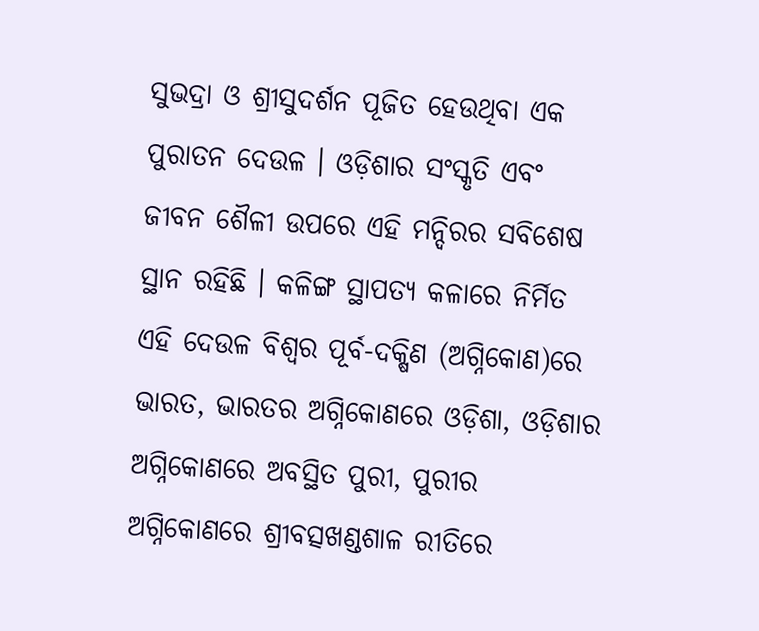ସୁଭଦ୍ରା ଓ ଶ୍ରୀସୁଦର୍ଶନ ପୂଜିତ ହେଉଥିବା ଏକ ପୁରାତନ ଦେଉଳ । ଓଡ଼ିଶାର ସଂସ୍କୃତି ଏବଂ ଜୀବନ ଶୈଳୀ ଉପରେ ଏହି ମନ୍ଦିରର ସବିଶେଷ ସ୍ଥାନ ରହିଛି । କଳିଙ୍ଗ ସ୍ଥାପତ୍ୟ କଳାରେ ନିର୍ମିତ ଏହି ଦେଉଳ ବିଶ୍ୱର ପୂର୍ବ-ଦକ୍ଷିଣ (ଅଗ୍ନିକୋଣ)ରେ ଭାରତ, ଭାରତର ଅଗ୍ନିକୋଣରେ ଓଡ଼ିଶା, ଓଡ଼ିଶାର ଅଗ୍ନିକୋଣରେ ଅବସ୍ଥିତ ପୁରୀ, ପୁରୀର ଅଗ୍ନିକୋଣରେ ଶ୍ରୀବତ୍ସଖଣ୍ଡଶାଳ ରୀତିରେ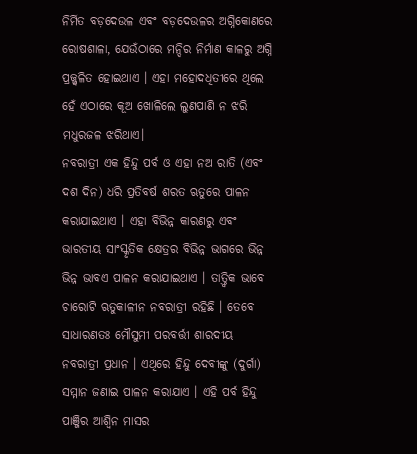ନିର୍ମିତ ବଡ଼ଦେଉଳ ଏବଂ ବଡ଼ଦେଉଳର ଅଗ୍ନିକୋଣରେ ରୋଷଶାଳା, ଯେଉଁଠାରେ ମନ୍ଦିର ନିର୍ମାଣ କାଳରୁ ଅଗ୍ନି ପ୍ରଜ୍ଜ୍ୱଳିତ ହୋଇଥାଏ । ଏହା ମହୋଦଧିତୀରେ ଥିଲେ ହେଁ ଏଠାରେ କୂଅ ଖୋଳିଲେ ଲୁଣପାଣି ନ ଝରି ମଧୁରଜଳ ଝରିଥାଏ।
ନବରାତ୍ରୀ ଏକ ହିନ୍ଦୁ ପର୍ବ ଓ ଏହା ନଅ ରାତି (ଏବଂ ଦଶ ଦିନ) ଧରି ପ୍ରତିବର୍ଷ ଶରତ ଋତୁରେ ପାଳନ କରାଯାଇଥାଏ । ଏହା ବିଭିନ୍ନ କାରଣରୁ ଏବଂ ଭାରତୀୟ ସାଂସ୍କୃତିକ କ୍ଷେତ୍ରର ବିଭିନ୍ନ ଭାଗରେ ଭିନ୍ନ ଭିନ୍ନ ଭାବଏ ପାଳନ କରାଯାଇଥାଏ । ତାତ୍ତ୍ୱିକ ଭାବେ ଚାରୋଟି ଋତୁକାଳୀନ ନବରାତ୍ରୀ ରହିଛି । ତେବେ ସାଧାରଣତଃ ମୌସୁମୀ ପରବର୍ତ୍ତୀ ଶାରଦୀୟ ନବରାତ୍ରୀ ପ୍ରଧାନ । ଏଥିରେ ହିନ୍ଦୁ ଦେବୀଙ୍କୁ (ଦୁର୍ଗା) ସମ୍ମାନ ଜଣାଇ ପାଳନ କରାଯାଏ । ଏହି ପର୍ବ ହିନ୍ଦୁ ପାଞ୍ଜିର ଆଶ୍ୱିନ ମାସର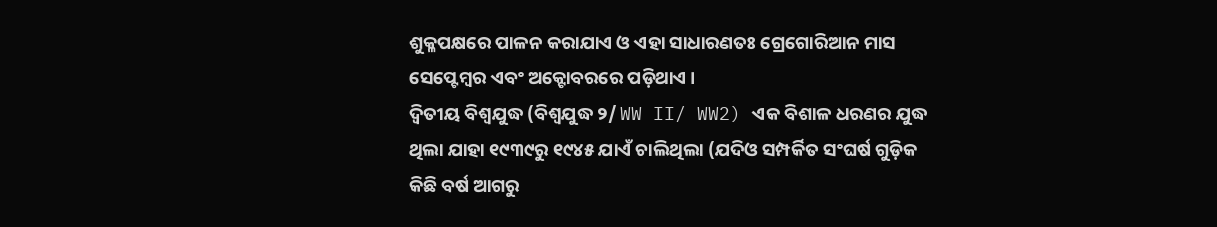ଶୁକ୍ଳପକ୍ଷରେ ପାଳନ କରାଯାଏ ଓ ଏହା ସାଧାରଣତଃ ଗ୍ରେଗୋରିଆନ ମାସ ସେପ୍ଟେମ୍ବର ଏବଂ ଅକ୍ଟୋବରରେ ପଡ଼ିଥାଏ ।
ଦ୍ୱିତୀୟ ବିଶ୍ୱଯୁଦ୍ଧ (ବିଶ୍ୱଯୁଦ୍ଧ ୨/ WW II/ WW2) ଏକ ବିଶାଳ ଧରଣର ଯୁଦ୍ଧ ଥିଲା ଯାହା ୧୯୩୯ରୁ ୧୯୪୫ ଯାଏଁ ଚାଲିଥିଲା (ଯଦିଓ ସମ୍ପର୍କିତ ସଂଘର୍ଷ ଗୁଡ଼ିକ କିଛି ବର୍ଷ ଆଗରୁ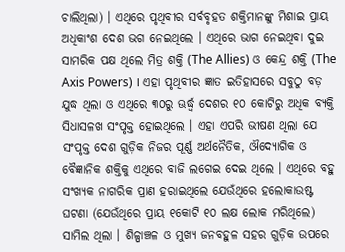ଚାଲିଥିଲା) । ଏଥିରେ ପୃଥିବୀର ସର୍ବବୃହତ ଶକ୍ତିମାନଙ୍କୁ ମିଶାଇ ପ୍ରାୟ ଅଧିକାଂଶ ଦେଶ ଭଗ ନେଇଥିଲେ । ଏଥିରେ ଭାଗ ନେଇଥିବା ଦୁଇ ସାମରିକ ପକ୍ଷ ଥିଲେ ମିତ୍ର ଶକ୍ତି (The Allies) ଓ କେନ୍ଦ୍ର ଶକ୍ତି (The Axis Powers) । ଏହା ପୃଥିବୀର ଜ୍ଞାତ ଇତିହାସରେ ସବୁଠୁ ବଡ଼ ଯୁଦ୍ଧ ଥିଲା ଓ ଏଥିରେ ୩୦ରୁ ଊର୍ଦ୍ଧ୍ୱ ଦେଶର ୧୦ କୋଟିରୁ ଅଧିକ ବ୍ୟକ୍ତି ସିଧାସଳଖ ସଂପୃକ୍ତ ହୋଇଥିଲେ । ଏହା ଏପରି ଭୀଷଣ ଥିଲା ଯେ ସଂପୃକ୍ତ ଦେଶ ଗୁଡ଼ିକ ନିଜର ପୂର୍ଣ୍ଣ ଅର୍ଥନୈତିକ, ଔଦ୍ୟୋଗିକ ଓ ବୈଜ୍ଞାନିକ ଶକ୍ତିକୁ ଏଥିରେ ବାଜି ଲଗେଇ ଦେଇ ଥିଲେ । ଏଥିରେ ବହୁ ସଂଖ୍ୟକ ନାଗରିକ ପ୍ରାଣ ହରାଇଥିଲେ ଯେଉଁଥିରେ ହଲୋକାଉଷ୍ଟ ଘଟଣା (ଯେଉଁଥିରେ ପ୍ରାୟ ୧କୋଟି ୧୦ ଲକ୍ଷ ଲୋକ ମରିଥିଲେ) ସାମିଲ ଥିଲା । ଶିଳ୍ପାଞ୍ଚଳ ଓ ମୁଖ୍ୟ ଜନବହୁଳ ସହର ଗୁଡ଼ିକ ଉପରେ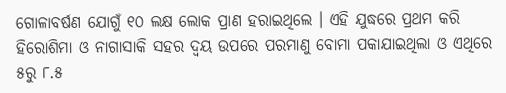ଗୋଳାବର୍ଷଣ ଯୋଗୁଁ ୧୦ ଲକ୍ଷ ଲୋକ ପ୍ରାଣ ହରାଇଥିଲେ । ଏହି ଯୁଦ୍ଧରେ ପ୍ରଥମ କରି ହିରୋଶିମା ଓ ନାଗାସାକି ସହର ଦ୍ୱୟ ଉପରେ ପରମାଣୁ ବୋମା ପକାଯାଇଥିଲା ଓ ଏଥିରେ ୫ରୁ ୮.୫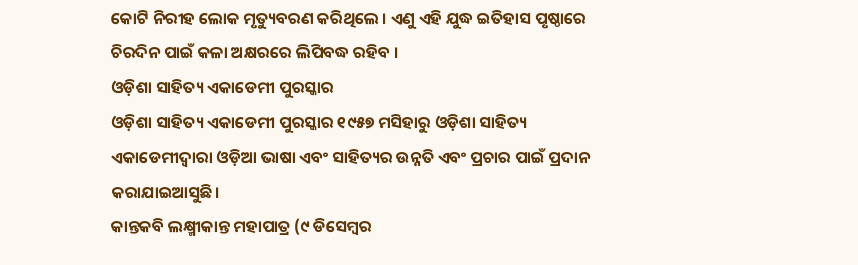କୋଟି ନିରୀହ ଲୋକ ମୃତ୍ୟୁବରଣ କରିଥିଲେ । ଏଣୁ ଏହି ଯୁଦ୍ଧ ଇତିହାସ ପୃଷ୍ଠାରେ ଚିରଦିନ ପାଇଁ କଳା ଅକ୍ଷରରେ ଲିପିବଦ୍ଧ ରହିବ ।
ଓଡ଼ିଶା ସାହିତ୍ୟ ଏକାଡେମୀ ପୁରସ୍କାର
ଓଡ଼ିଶା ସାହିତ୍ୟ ଏକାଡେମୀ ପୁରସ୍କାର ୧୯୫୭ ମସିହାରୁ ଓଡ଼ିଶା ସାହିତ୍ୟ ଏକାଡେମୀଦ୍ୱାରା ଓଡ଼ିଆ ଭାଷା ଏବଂ ସାହିତ୍ୟର ଉନ୍ନତି ଏବଂ ପ୍ରଚାର ପାଇଁ ପ୍ରଦାନ କରାଯାଇଆସୁଛି।
କାନ୍ତକବି ଲକ୍ଷ୍ମୀକାନ୍ତ ମହାପାତ୍ର (୯ ଡିସେମ୍ବର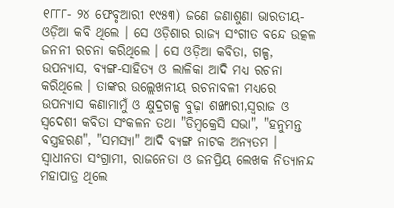୧୮୮୮- ୨୪ ଫେବୃଆରୀ ୧୯୫୩) ଜଣେ ଜଣାଶୁଣା ଭାରତୀୟ-ଓଡ଼ିଆ କବି ଥିଲେ । ସେ ଓଡ଼ିଶାର ରାଜ୍ୟ ସଂଗୀତ ବନ୍ଦେ ଉତ୍କଳ ଜନନୀ ରଚନା କରିଥିଲେ । ସେ ଓଡ଼ିଆ କବିତା, ଗଳ୍ପ, ଉପନ୍ୟାସ, ବ୍ୟଙ୍ଗ-ସାହିତ୍ୟ ଓ ଲାଳିକା ଆଦି ମଧ୍ୟ ରଚନା କରିଥିଲେ । ତାଙ୍କର ଉଲ୍ଲେଖନୀୟ ରଚନାବଳୀ ମଧ୍ୟରେ ଉପନ୍ୟାସ କଣାମାମୁଁ ଓ କ୍ଷୁଦ୍ରଗଳ୍ପ ବୁଢ଼ା ଶଙ୍ଖାରୀ,ସ୍ୱରାଜ ଓ ସ୍ୱଦେଶୀ କବିତା ସଂକଳନ ତଥା "ଡିମ୍ବକ୍ରେସି ସଭା", "ହନୁମନ୍ତ ବସ୍ତ୍ରହରଣ", "ସମସ୍ୟା" ଆଦି ବ୍ୟଙ୍ଗ ନାଟକ ଅନ୍ୟତମ । ସ୍ୱାଧୀନତା ସଂଗ୍ରାମୀ, ରାଜନେତା ଓ ଜନପ୍ରିୟ ଲେଖକ ନିତ୍ୟାନନ୍ଦ ମହାପାତ୍ର ଥିଲେ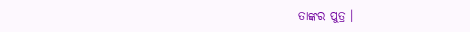ତାଙ୍କର ପୁତ୍ର ।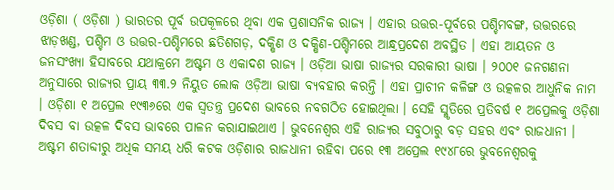ଓଡ଼ିଶା ( ଓଡ଼ିଶା ) ଭାରତର ପୂର୍ବ ଉପକୂଳରେ ଥିବା ଏକ ପ୍ରଶାସନିକ ରାଜ୍ୟ । ଏହାର ଉତ୍ତର-ପୂର୍ବରେ ପଶ୍ଚିମବଙ୍ଗ, ଉତ୍ତରରେ ଝାଡ଼ଖଣ୍ଡ, ପଶ୍ଚିମ ଓ ଉତ୍ତର-ପଶ୍ଚିମରେ ଛତିଶଗଡ଼, ଦକ୍ଷିଣ ଓ ଦକ୍ଷିଣ-ପଶ୍ଚିମରେ ଆନ୍ଧ୍ରପ୍ରଦେଶ ଅବସ୍ଥିତ । ଏହା ଆୟତନ ଓ ଜନସଂଖ୍ୟା ହିସାବରେ ଯଥାକ୍ରମେ ଅଷ୍ଟମ ଓ ଏକାଦଶ ରାଜ୍ୟ । ଓଡ଼ିଆ ଭାଷା ରାଜ୍ୟର ସରକାରୀ ଭାଷା । ୨୦୦୧ ଜନଗଣନା ଅନୁସାରେ ରାଜ୍ୟର ପ୍ରାୟ ୩୩.୨ ନିୟୁତ ଲୋକ ଓଡ଼ିଆ ଭାଷା ବ୍ୟବହାର କରନ୍ତି । ଏହା ପ୍ରାଚୀନ କଳିଙ୍ଗ ଓ ଉତ୍କଳର ଆଧୁନିକ ନାମ । ଓଡ଼ିଶା ୧ ଅପ୍ରେଲ ୧୯୩୬ରେ ଏକ ସ୍ୱତନ୍ତ୍ର ପ୍ରଦେଶ ଭାବରେ ନବଗଠିତ ହୋଇଥିଲା । ସେହି ସ୍ମୃତିରେ ପ୍ରତିବର୍ଷ ୧ ଅପ୍ରେଲକୁ ଓଡ଼ିଶା ଦିବସ ବା ଉତ୍କଳ ଦିବସ ଭାବରେ ପାଳନ କରାଯାଇଥାଏ । ଭୁବନେଶ୍ୱର ଏହି ରାଜ୍ୟର ସବୁଠାରୁ ବଡ଼ ସହର ଏବଂ ରାଜଧାନୀ । ଅଷ୍ଟମ ଶତାବ୍ଦୀରୁ ଅଧିକ ସମୟ ଧରି କଟକ ଓଡ଼ିଶାର ରାଜଧାନୀ ରହିବା ପରେ ୧୩ ଅପ୍ରେଲ ୧୯୪୮ରେ ଭୁବନେଶ୍ୱରକୁ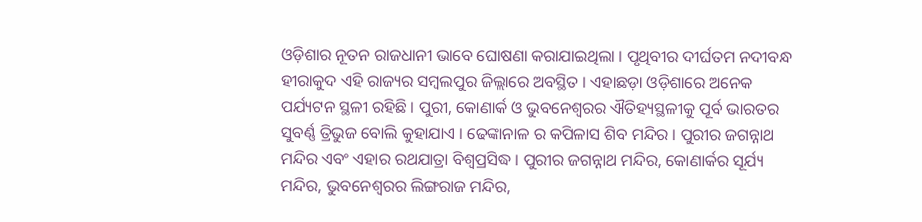ଓଡ଼ିଶାର ନୂତନ ରାଜଧାନୀ ଭାବେ ଘୋଷଣା କରାଯାଇଥିଲା । ପୃଥିବୀର ଦୀର୍ଘତମ ନଦୀବନ୍ଧ ହୀରାକୁଦ ଏହି ରାଜ୍ୟର ସମ୍ବଲପୁର ଜିଲ୍ଲାରେ ଅବସ୍ଥିତ । ଏହାଛଡ଼ା ଓଡ଼ିଶାରେ ଅନେକ ପର୍ଯ୍ୟଟନ ସ୍ଥଳୀ ରହିଛି । ପୁରୀ, କୋଣାର୍କ ଓ ଭୁବନେଶ୍ୱରର ଐତିହ୍ୟସ୍ଥଳୀକୁ ପୂର୍ବ ଭାରତର ସୁବର୍ଣ୍ଣ ତ୍ରିଭୁଜ ବୋଲି କୁହାଯାଏ । ଢେଙ୍କାନାଳ ର କପିଳାସ ଶିବ ମନ୍ଦିର । ପୁରୀର ଜଗନ୍ନାଥ ମନ୍ଦିର ଏବଂ ଏହାର ରଥଯାତ୍ରା ବିଶ୍ୱପ୍ରସିଦ୍ଧ । ପୁରୀର ଜଗନ୍ନାଥ ମନ୍ଦିର, କୋଣାର୍କର ସୂର୍ଯ୍ୟ ମନ୍ଦିର, ଭୁବନେଶ୍ୱରର ଲିଙ୍ଗରାଜ ମନ୍ଦିର,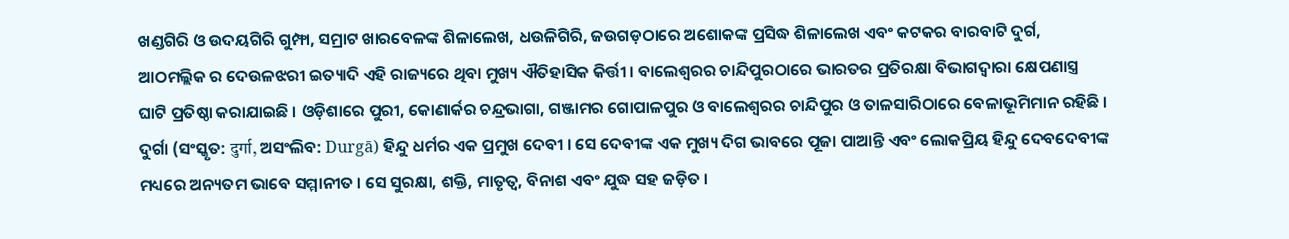ଖଣ୍ଡଗିରି ଓ ଉଦୟଗିରି ଗୁମ୍ଫା, ସମ୍ରାଟ ଖାରବେଳଙ୍କ ଶିଳାଲେଖ, ଧଉଳିଗିରି, ଜଉଗଡ଼ଠାରେ ଅଶୋକଙ୍କ ପ୍ରସିଦ୍ଧ ଶିଳାଲେଖ ଏବଂ କଟକର ବାରବାଟି ଦୁର୍ଗ, ଆଠମଲ୍ଲିକ ର ଦେଉଳଝରୀ ଇତ୍ୟାଦି ଏହି ରାଜ୍ୟରେ ଥିବା ମୁଖ୍ୟ ଐତିହାସିକ କିର୍ତ୍ତୀ । ବାଲେଶ୍ୱରର ଚାନ୍ଦିପୁରଠାରେ ଭାରତର ପ୍ରତିରକ୍ଷା ବିଭାଗଦ୍ୱାରା କ୍ଷେପଣାସ୍ତ୍ର ଘାଟି ପ୍ରତିଷ୍ଠା କରାଯାଇଛି । ଓଡ଼ିଶାରେ ପୁରୀ, କୋଣାର୍କର ଚନ୍ଦ୍ରଭାଗା, ଗଞ୍ଜାମର ଗୋପାଳପୁର ଓ ବାଲେଶ୍ୱରର ଚାନ୍ଦିପୁର ଓ ତାଳସାରିଠାରେ ବେଳାଭୂମିମାନ ରହିଛି ।
ଦୁର୍ଗା (ସଂସ୍କୃତ: दुर्गा, ଅସଂଲିବ: Durgā) ହିନ୍ଦୁ ଧର୍ମର ଏକ ପ୍ରମୁଖ ଦେବୀ । ସେ ଦେବୀଙ୍କ ଏକ ମୁଖ୍ୟ ଦିଗ ଭାବରେ ପୂଜା ପାଆନ୍ତି ଏବଂ ଲୋକପ୍ରିୟ ହିନ୍ଦୁ ଦେବଦେବୀଙ୍କ ମଧ୍ୟରେ ଅନ୍ୟତମ ଭାବେ ସମ୍ମାନୀତ । ସେ ସୁରକ୍ଷା, ଶକ୍ତି, ମାତୃତ୍ୱ, ବିନାଶ ଏବଂ ଯୁଦ୍ଧ ସହ ଜଡ଼ିତ ।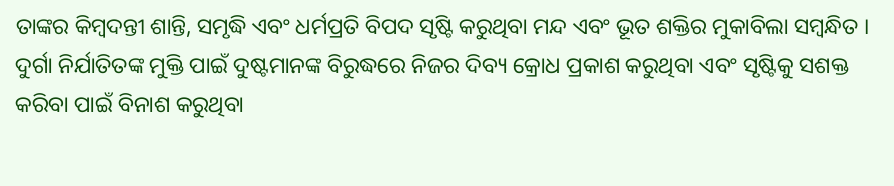ତାଙ୍କର କିମ୍ବଦନ୍ତୀ ଶାନ୍ତି, ସମୃଦ୍ଧି ଏବଂ ଧର୍ମପ୍ରତି ବିପଦ ସୃଷ୍ଟି କରୁଥିବା ମନ୍ଦ ଏବଂ ଭୂତ ଶକ୍ତିର ମୁକାବିଲା ସମ୍ବନ୍ଧିତ । ଦୁର୍ଗା ନିର୍ଯାତିତଙ୍କ ମୁକ୍ତି ପାଇଁ ଦୁଷ୍ଟମାନଙ୍କ ବିରୁଦ୍ଧରେ ନିଜର ଦିବ୍ୟ କ୍ରୋଧ ପ୍ରକାଶ କରୁଥିବା ଏବଂ ସୃଷ୍ଟିକୁ ସଶକ୍ତ କରିବା ପାଇଁ ବିନାଶ କରୁଥିବା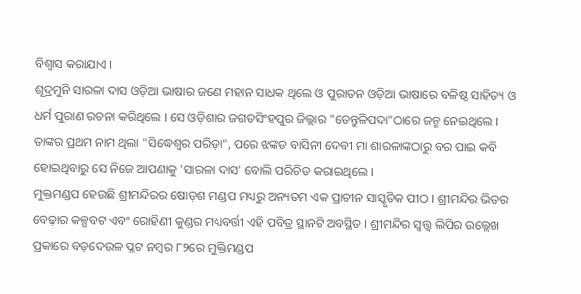ବିଶ୍ୱାସ କରାଯାଏ ।
ଶୂଦ୍ରମୁନି ସାରଳା ଦାସ ଓଡ଼ିଆ ଭାଷାର ଜଣେ ମହାନ ସାଧକ ଥିଲେ ଓ ପୁରାତନ ଓଡ଼ିଆ ଭାଷାରେ ବଳିଷ୍ଠ ସାହିତ୍ୟ ଓ ଧର୍ମ ପୁରାଣ ରଚନା କରିଥିଲେ । ସେ ଓଡ଼ିଶାର ଜଗତସିଂହପୁର ଜିଲ୍ଲାର "ତେନ୍ତୁଳିପଦା"ଠାରେ ଜନ୍ମ ନେଇଥିଲେ । ତାଙ୍କର ପ୍ରଥମ ନାମ ଥିଲା "ସିଦ୍ଧେଶ୍ୱର ପରିଡ଼ା", ପରେ ଝଙ୍କଡ ବାସିନୀ ଦେବୀ ମା ଶାରଳାଙ୍କଠାରୁ ବର ପାଇ କବି ହୋଇଥିବାରୁ ସେ ନିଜେ ଆପଣାକୁ 'ସାରଳା ଦାସ' ବୋଲି ପରିଚିତ କରାଇଥିଲେ ।
ମୁକ୍ତମଣ୍ଡପ ହେଉଛି ଶ୍ରୀମନ୍ଦିରର ଷୋଡ଼ଶ ମଣ୍ଡପ ମଧ୍ୟରୁ ଅନ୍ୟତମ ଏକ ପ୍ରାଚୀନ ସାସ୍କୃତିକ ପୀଠ । ଶ୍ରୀମନ୍ଦିର ଭିତର ବେଢ଼ାର କଳ୍ପବଟ ଏବଂ ରୋହିଣୀ କୁଣ୍ଡର ମଧ୍ୟବର୍ତ୍ତୀ ଏହି ପବିତ୍ର ସ୍ଥାନଟି ଅବସ୍ଥିତ । ଶ୍ରୀମନ୍ଦିର ସ୍ୱତ୍ତ୍ୱ ଲିପିର ଉଲ୍ଲେଖ ପ୍ରକାରେ ବଡ଼ଦେଉଳ ପ୍ଳଟ ନମ୍ବର ୮୨ରେ ମୁକ୍ତିମଣ୍ଡପ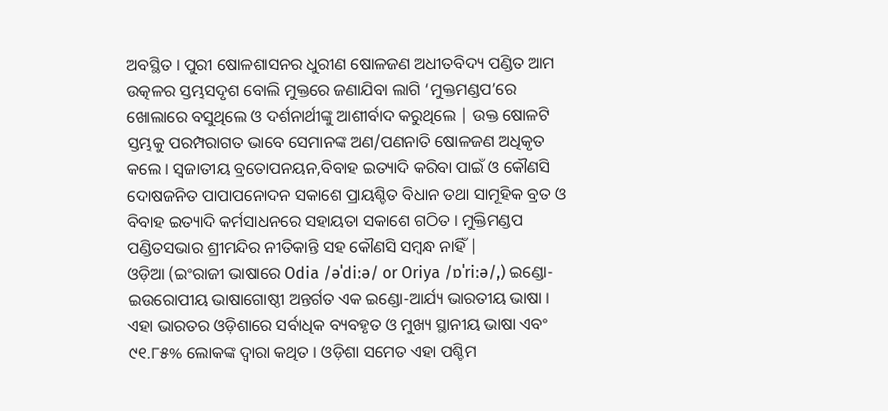ଅବସ୍ଥିତ । ପୁରୀ ଷୋଳଶାସନର ଧୁରୀଣ ଷୋଳଜଣ ଅଧୀତବିଦ୍ୟ ପଣ୍ଡିତ ଆମ ଉତ୍କଳର ସ୍ତମ୍ଭସଦୃଶ ବୋଲି ମୁକ୍ତରେ ଜଣାଯିବା ଲାଗି ‘ମୁକ୍ତମଣ୍ଡପ’ରେ ଖୋଲାରେ ବସୁଥିଲେ ଓ ଦର୍ଶନାର୍ଥୀଙ୍କୁ ଆଶୀର୍ବାଦ କରୁଥିଲେ | ଉକ୍ତ ଷୋଳଟି ସ୍ତମ୍ଭକୁ ପରମ୍ପରାଗତ ଭାବେ ସେମାନଙ୍କ ଅଣ/ପଣନାତି ଷୋଳଜଣ ଅଧିକୃତ କଲେ । ସ୍ୱଜାତୀୟ ବ୍ରତୋପନୟନ,ବିବାହ ଇତ୍ୟାଦି କରିବା ପାଇଁ ଓ କୌଣସି ଦୋଷଜନିତ ପାପାପନୋଦନ ସକାଶେ ପ୍ରାୟଶ୍ଚିତ ବିଧାନ ତଥା ସାମୂହିକ ବ୍ରତ ଓ ବିବାହ ଇତ୍ୟାଦି କର୍ମସାଧନରେ ସହାୟତା ସକାଶେ ଗଠିତ । ମୁକ୍ତିମଣ୍ଡପ ପଣ୍ଡିତସଭାର ଶ୍ରୀମନ୍ଦିର ନୀତିକାନ୍ତି ସହ କୌଣସି ସମ୍ବନ୍ଧ ନାହିଁ |
ଓଡ଼ିଆ (ଇଂରାଜୀ ଭାଷାରେ Odia /əˈdiːə/ or Oriya /ɒˈriːə/,) ଇଣ୍ଡୋ-ଇଉରୋପୀୟ ଭାଷାଗୋଷ୍ଠୀ ଅନ୍ତର୍ଗତ ଏକ ଇଣ୍ଡୋ-ଆର୍ଯ୍ୟ ଭାରତୀୟ ଭାଷା । ଏହା ଭାରତର ଓଡ଼ିଶାରେ ସର୍ବାଧିକ ବ୍ୟବହୃତ ଓ ମୁଖ୍ୟ ସ୍ଥାନୀୟ ଭାଷା ଏବଂ ୯୧.୮୫% ଲୋକଙ୍କ ଦ୍ୱାରା କଥିତ । ଓଡ଼ିଶା ସମେତ ଏହା ପଶ୍ଚିମ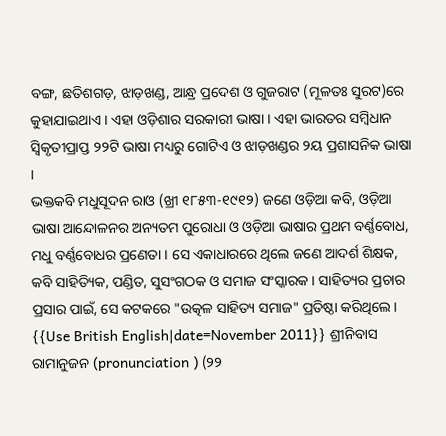ବଙ୍ଗ, ଛତିଶଗଡ଼, ଝାଡ଼ଖଣ୍ଡ, ଆନ୍ଧ୍ର ପ୍ରଦେଶ ଓ ଗୁଜରାଟ (ମୂଳତଃ ସୁରଟ)ରେ କୁହାଯାଇଥାଏ । ଏହା ଓଡ଼ିଶାର ସରକାରୀ ଭାଷା । ଏହା ଭାରତର ସମ୍ବିଧାନ ସ୍ୱିକୃତୀପ୍ରାପ୍ତ ୨୨ଟି ଭାଷା ମଧ୍ୟରୁ ଗୋଟିଏ ଓ ଝାଡ଼ଖଣ୍ଡର ୨ୟ ପ୍ରଶାସନିକ ଭାଷା ।
ଭକ୍ତକବି ମଧୁସୂଦନ ରାଓ (ଖ୍ରୀ ୧୮୫୩-୧୯୧୨) ଜଣେ ଓଡ଼ିଆ କବି, ଓଡ଼ିଆ ଭାଷା ଆନ୍ଦୋଳନର ଅନ୍ୟତମ ପୁରୋଧା ଓ ଓଡ଼ିଆ ଭାଷାର ପ୍ରଥମ ବର୍ଣ୍ଣବୋଧ, ମଧୁ ବର୍ଣ୍ଣବୋଧର ପ୍ରଣେତା । ସେ ଏକାଧାରରେ ଥିଲେ ଜଣେ ଆଦର୍ଶ ଶିକ୍ଷକ, କବି ସାହିତ୍ୟିକ, ପଣ୍ଡିତ, ସୁସଂଗଠକ ଓ ସମାଜ ସଂସ୍କାରକ । ସାହିତ୍ୟର ପ୍ରଚାର ପ୍ରସାର ପାଇଁ, ସେ କଟକରେ "ଉତ୍କଳ ସାହିତ୍ୟ ସମାଜ" ପ୍ରତିଷ୍ଠା କରିଥିଲେ ।
{{Use British English|date=November 2011}} ଶ୍ରୀନିବାସ ରାମାନୁଜନ (pronunciation ) (୨୨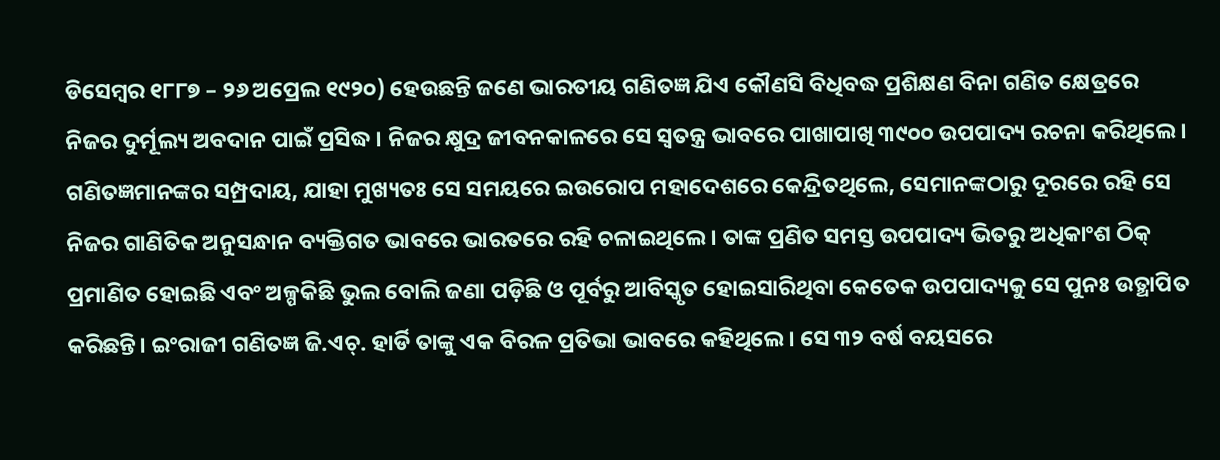ଡିସେମ୍ବର ୧୮୮୭ – ୨୬ ଅପ୍ରେଲ ୧୯୨୦) ହେଉଛନ୍ତି ଜଣେ ଭାରତୀୟ ଗଣିତଜ୍ଞ ଯିଏ କୌଣସି ବିଧିବଦ୍ଧ ପ୍ରଶିକ୍ଷଣ ବିନା ଗଣିତ କ୍ଷେତ୍ରରେ ନିଜର ଦୁର୍ମୂଲ୍ୟ ଅବଦାନ ପାଇଁ ପ୍ରସିଦ୍ଧ । ନିଜର କ୍ଷୁଦ୍ର ଜୀବନକାଳରେ ସେ ସ୍ୱତନ୍ତ୍ର ଭାବରେ ପାଖାପାଖି ୩୯୦୦ ଉପପାଦ୍ୟ ରଚନା କରିଥିଲେ। ଗଣିତଜ୍ଞମାନଙ୍କର ସମ୍ପ୍ରଦାୟ, ଯାହା ମୁଖ୍ୟତଃ ସେ ସମୟରେ ଇଉରୋପ ମହାଦେଶରେ କେନ୍ଦ୍ରିତଥିଲେ, ସେମାନଙ୍କଠାରୁ ଦୂରରେ ରହି ସେ ନିଜର ଗାଣିତିକ ଅନୁସନ୍ଧାନ ବ୍ୟକ୍ତିଗତ ଭାବରେ ଭାରତରେ ରହି ଚଳାଇଥିଲେ । ତାଙ୍କ ପ୍ରଣିତ ସମସ୍ତ ଉପପାଦ୍ୟ ଭିତରୁ ଅଧିକାଂଶ ଠିକ୍ ପ୍ରମାଣିତ ହୋଇଛି ଏବଂ ଅଳ୍ପକିଛି ଭୁଲ ବୋଲି ଜଣା ପଡ଼ିଛି ଓ ପୂର୍ବରୁ ଆବିସ୍କୃତ ହୋଇସାରିଥିବା କେତେକ ଉପପାଦ୍ୟକୁ ସେ ପୁନଃ ଉତ୍ଥାପିତ କରିଛନ୍ତି। ଇଂରାଜୀ ଗଣିତଜ୍ଞ ଜି.ଏଚ୍. ହାର୍ଡି ତାଙ୍କୁ ଏକ ବିରଳ ପ୍ରତିଭା ଭାବରେ କହିଥିଲେ। ସେ ୩୨ ବର୍ଷ ବୟସରେ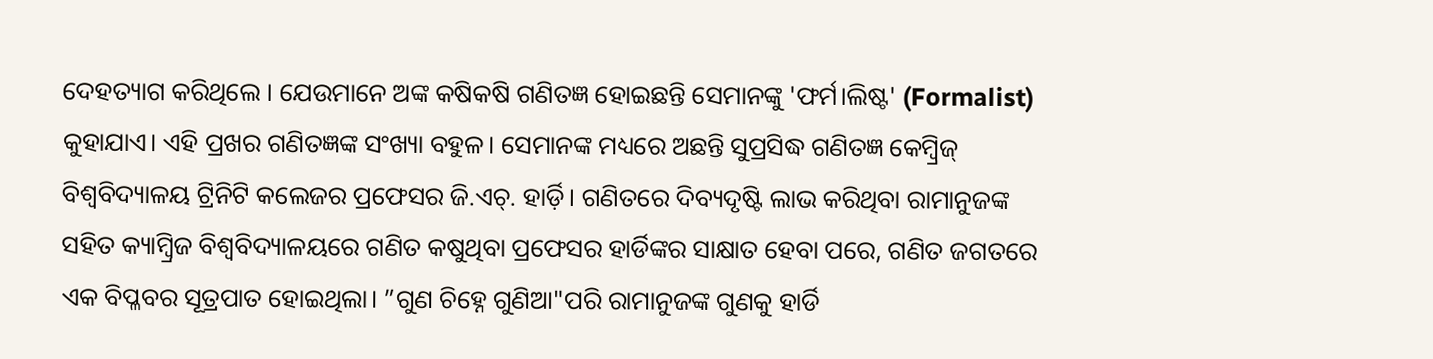ଦେହତ୍ୟାଗ କରିଥିଲେ । ଯେଉମାନେ ଅଙ୍କ କଷିକଷି ଗଣିତଜ୍ଞ ହୋଇଛନ୍ତି ସେମାନଙ୍କୁ 'ଫର୍ମ।ଲିଷ୍ଟ' (Formalist) କୁହାଯାଏ। ଏହି ପ୍ରଖର ଗଣିତଜ୍ଞଙ୍କ ସଂଖ୍ୟା ବହୁଳ। ସେମାନଙ୍କ ମଧ୍ୟରେ ଅଛନ୍ତି ସୁପ୍ରସିଦ୍ଧ ଗଣିତଜ୍ଞ କେମ୍ବ୍ରିଜ୍ ବିଶ୍ୱବିଦ୍ୟାଳୟ ଟ୍ରିନିଟି କଲେଜର ପ୍ରଫେସର ଜି.ଏଚ୍. ହାର୍ଡ଼ି। ଗଣିତରେ ଦିବ୍ୟଦୃଷ୍ଟି ଲାଭ କରିଥିବା ରାମାନୁଜଙ୍କ ସହିତ କ୍ୟାମ୍ବ୍ରିଜ ବିଶ୍ୱବିଦ୍ୟାଳୟରେ ଗଣିତ କଷୁଥିବା ପ୍ରଫେସର ହାର୍ଡିଙ୍କର ସାକ୍ଷାତ ହେବା ପରେ, ଗଣିତ ଜଗତରେ ଏକ ବିପ୍ଳବର ସୂତ୍ରପାତ ହୋଇଥିଲା। ”ଗୁଣ ଚିହ୍ନେ ଗୁଣିଆ"ପରି ରାମାନୁଜଙ୍କ ଗୁଣକୁ ହାର୍ଡି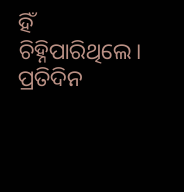ହିଁ ଚିହ୍ନିପାରିଥିଲେ। ପ୍ରତିଦିନ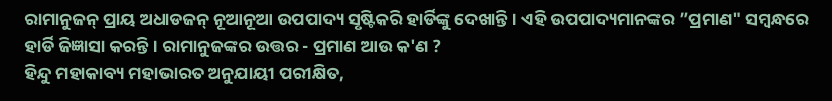ରାମାନୁଜନ୍ ପ୍ରାୟ ଅଧାଡଜନ୍ ନୂଆନୂଆ ଉପପାଦ୍ୟ ସୃଷ୍ଟିକରି ହାର୍ଡିଙ୍କୁ ଦେଖାନ୍ତି। ଏହି ଉପପାଦ୍ୟମାନଙ୍କର ”ପ୍ରମାଣ" ସମ୍ବନ୍ଧରେ ହାର୍ଡି ଜିଜ୍ଞାସା କରନ୍ତି। ରାମାନୁଜଙ୍କର ଉତ୍ତର - ପ୍ରମାଣ ଆଉ କ'ଣ ?
ହିନ୍ଦୁ ମହାକାବ୍ୟ ମହାଭାରତ ଅନୁଯାୟୀ ପରୀକ୍ଷିତ,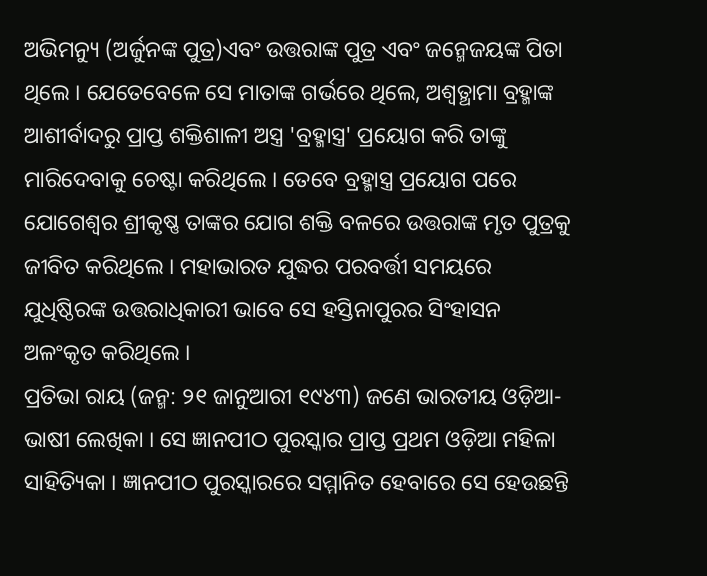ଅଭିମନ୍ୟୁ (ଅର୍ଜୁନଙ୍କ ପୁତ୍ର)ଏବଂ ଉତ୍ତରାଙ୍କ ପୁତ୍ର ଏବଂ ଜନ୍ମେଜୟଙ୍କ ପିତା ଥିଲେ । ଯେତେବେଳେ ସେ ମାତାଙ୍କ ଗର୍ଭରେ ଥିଲେ, ଅଶ୍ୱତ୍ଥାମା ବ୍ରହ୍ମାଙ୍କ ଆଶୀର୍ବାଦରୁ ପ୍ରାପ୍ତ ଶକ୍ତିଶାଳୀ ଅସ୍ତ୍ର 'ବ୍ରହ୍ମାସ୍ତ୍ର' ପ୍ରୟୋଗ କରି ତାଙ୍କୁ ମାରିଦେବାକୁ ଚେଷ୍ଟା କରିଥିଲେ । ତେବେ ବ୍ରହ୍ମାସ୍ତ୍ର ପ୍ରୟୋଗ ପରେ ଯୋଗେଶ୍ୱର ଶ୍ରୀକୃଷ୍ଣ ତାଙ୍କର ଯୋଗ ଶକ୍ତି ବଳରେ ଉତ୍ତରାଙ୍କ ମୃତ ପୁତ୍ରକୁ ଜୀବିତ କରିଥିଲେ । ମହାଭାରତ ଯୁଦ୍ଧର ପରବର୍ତ୍ତୀ ସମୟରେ ଯୁଧିଷ୍ଠିରଙ୍କ ଉତ୍ତରାଧିକାରୀ ଭାବେ ସେ ହସ୍ତିନାପୁରର ସିଂହାସନ ଅଳଂକୃତ କରିଥିଲେ ।
ପ୍ରତିଭା ରାୟ (ଜନ୍ମ: ୨୧ ଜାନୁଆରୀ ୧୯୪୩) ଜଣେ ଭାରତୀୟ ଓଡ଼ିଆ-ଭାଷୀ ଲେଖିକା । ସେ ଜ୍ଞାନପୀଠ ପୁରସ୍କାର ପ୍ରାପ୍ତ ପ୍ରଥମ ଓଡ଼ିଆ ମହିଳା ସାହିତ୍ୟିକା । ଜ୍ଞାନପୀଠ ପୁରସ୍କାରରେ ସମ୍ମାନିତ ହେବାରେ ସେ ହେଉଛନ୍ତି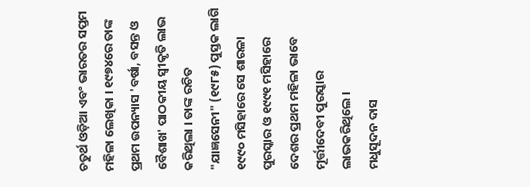ଚତୁର୍ଥ ଓଡ଼ିଆ ଏବଂ ଭାରତର ସପ୍ତମ ମହିଳା ଲେଖିକା । ୧୯୭୪ରେ ତାଙ୍କ ପ୍ରଥମ ଉପନ୍ୟାସ 'ବର୍ଷା, ବସନ୍ତ ଓ ବୈଶାଖ' ପାଠକୀୟ ସ୍ୱୀକୃତି ଲାଭ କରିଥିଲା । ତାଙ୍କ ରଚିତ "ଯାଜ୍ଞସେନୀ" (୧୯୮୫) ପୁସ୍ତକ ଲାଗି ୧୯୯୦ ମସିହାରେ ସେ ଶାରଳା ପୁରସ୍କାର ଓ ୧୯୯୧ ମସିହାରେ ଦେଶର ପ୍ରଥମ ମହିଳା ଭାବେ ମୂର୍ତ୍ତୀଦେବୀ ପୁରସ୍କାର ଲାଭକରିଥିଲେ ।
ମଧୁସୂଦନ ଦାସ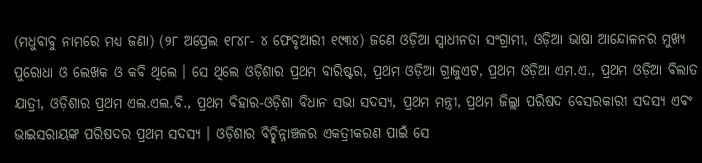(ମଧୁବାବୁ ନାମରେ ମଧ୍ୟ ଜଣା) (୨୮ ଅପ୍ରେଲ ୧୮୪୮- ୪ ଫେବୃଆରୀ ୧୯୩୪) ଜଣେ ଓଡ଼ିଆ ସ୍ୱାଧୀନତା ସଂଗ୍ରାମୀ, ଓଡ଼ିଆ ଭାଷା ଆନ୍ଦୋଳନର ମୁଖ୍ୟ ପୁରୋଧା ଓ ଲେଖକ ଓ କବି ଥିଲେ । ସେ ଥିଲେ ଓଡ଼ିଶାର ପ୍ରଥମ ବାରିଷ୍ଟର, ପ୍ରଥମ ଓଡ଼ିଆ ଗ୍ରାଜୁଏଟ, ପ୍ରଥମ ଓଡ଼ିଆ ଏମ.ଏ., ପ୍ରଥମ ଓଡ଼ିଆ ବିଲାତ ଯାତ୍ରୀ, ଓଡ଼ିଶାର ପ୍ରଥମ ଏଲ.ଏଲ.ବି., ପ୍ରଥମ ବିହାର-ଓଡ଼ିଶା ବିଧାନ ସଭା ସଦସ୍ୟ, ପ୍ରଥମ ମନ୍ତ୍ରୀ, ପ୍ରଥମ ଜିଲ୍ଲା ପରିଷଦ ବେସରକାରୀ ସଦସ୍ୟ ଏବଂ ଭାଇସରାୟଙ୍କ ପରିଷଦର ପ୍ରଥମ ସଦସ୍ୟ । ଓଡ଼ିଶାର ବିଚ୍ଛିନ୍ନାଞ୍ଚଳର ଏକତ୍ରୀକରଣ ପାଇଁ ସେ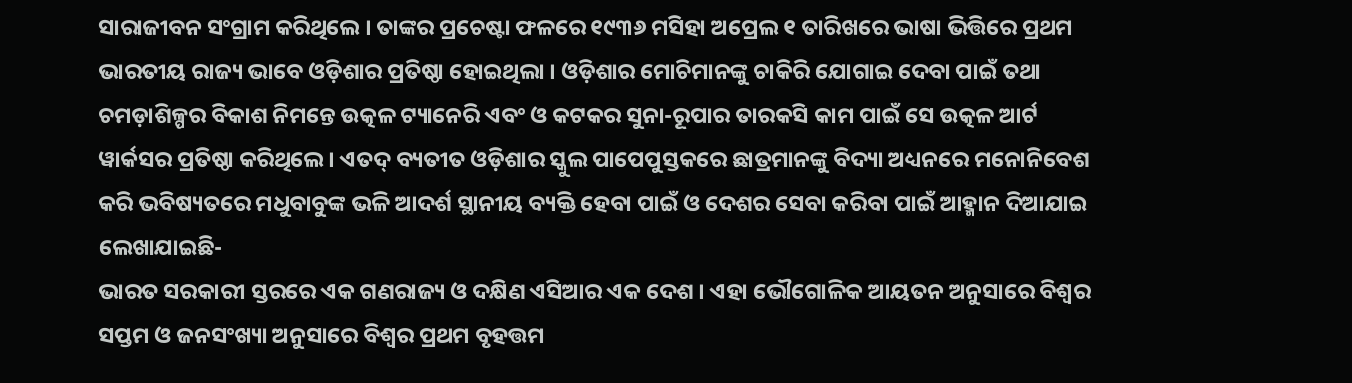ସାରାଜୀବନ ସଂଗ୍ରାମ କରିଥିଲେ । ତାଙ୍କର ପ୍ରଚେଷ୍ଟା ଫଳରେ ୧୯୩୬ ମସିହା ଅପ୍ରେଲ ୧ ତାରିଖରେ ଭାଷା ଭିତ୍ତିରେ ପ୍ରଥମ ଭାରତୀୟ ରାଜ୍ୟ ଭାବେ ଓଡ଼ିଶାର ପ୍ରତିଷ୍ଠା ହୋଇଥିଲା । ଓଡ଼ିଶାର ମୋଚିମାନଙ୍କୁ ଚାକିରି ଯୋଗାଇ ଦେବା ପାଇଁ ତଥା ଚମଡ଼ାଶିଳ୍ପର ବିକାଶ ନିମନ୍ତେ ଉତ୍କଳ ଟ୍ୟାନେରି ଏବଂ ଓ କଟକର ସୁନା-ରୂପାର ତାରକସି କାମ ପାଇଁ ସେ ଉତ୍କଳ ଆର୍ଟ ୱାର୍କସର ପ୍ରତିଷ୍ଠା କରିଥିଲେ । ଏତଦ୍ ବ୍ୟତୀତ ଓଡ଼ିଶାର ସ୍କୁଲ ପାପେପୁସ୍ତକରେ ଛାତ୍ରମାନଙ୍କୁ ବିଦ୍ୟା ଅଧ୍ୟନରେ ମନୋନିବେଶ କରି ଭବିଷ୍ୟତରେ ମଧୁବାବୁଙ୍କ ଭଳି ଆଦର୍ଶ ସ୍ଥାନୀୟ ବ୍ୟକ୍ତି ହେବା ପାଇଁ ଓ ଦେଶର ସେବା କରିବା ପାଇଁ ଆହ୍ମାନ ଦିଆଯାଇ ଲେଖାଯାଇଛି-
ଭାରତ ସରକାରୀ ସ୍ତରରେ ଏକ ଗଣରାଜ୍ୟ ଓ ଦକ୍ଷିଣ ଏସିଆର ଏକ ଦେଶ । ଏହା ଭୌଗୋଳିକ ଆୟତନ ଅନୁସାରେ ବିଶ୍ୱର ସପ୍ତମ ଓ ଜନସଂଖ୍ୟା ଅନୁସାରେ ବିଶ୍ୱର ପ୍ରଥମ ବୃହତ୍ତମ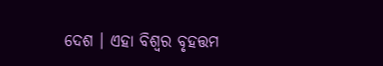ଦେଶ । ଏହା ବିଶ୍ୱର ବୃହତ୍ତମ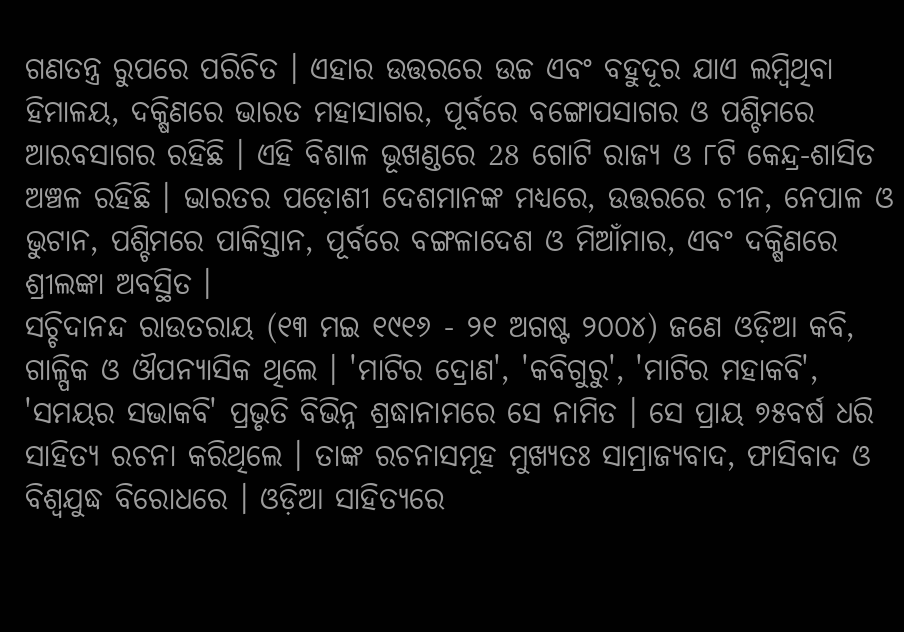ଗଣତନ୍ତ୍ର ରୁପରେ ପରିଚିତ । ଏହାର ଉତ୍ତରରେ ଉଚ୍ଚ ଏବଂ ବହୁଦୂର ଯାଏ ଲମ୍ବିଥିବା ହିମାଳୟ, ଦକ୍ଷିଣରେ ଭାରତ ମହାସାଗର, ପୂର୍ବରେ ବଙ୍ଗୋପସାଗର ଓ ପଶ୍ଚିମରେ ଆରବସାଗର ରହିଛି । ଏହି ବିଶାଳ ଭୂଖଣ୍ଡରେ 28 ଗୋଟି ରାଜ୍ୟ ଓ ୮ଟି କେନ୍ଦ୍ର-ଶାସିତ ଅଞ୍ଚଳ ରହିଛି । ଭାରତର ପଡ଼ୋଶୀ ଦେଶମାନଙ୍କ ମଧ୍ୟରେ, ଉତ୍ତରରେ ଚୀନ, ନେପାଳ ଓ ଭୁଟାନ, ପଶ୍ଚିମରେ ପାକିସ୍ତାନ, ପୂର୍ବରେ ବଙ୍ଗଳାଦେଶ ଓ ମିଆଁମାର, ଏବଂ ଦକ୍ଷିଣରେ ଶ୍ରୀଲଙ୍କା ଅବସ୍ଥିତ ।
ସଚ୍ଚିଦାନନ୍ଦ ରାଉତରାୟ (୧୩ ମଇ ୧୯୧୬ - ୨୧ ଅଗଷ୍ଟ ୨୦୦୪) ଜଣେ ଓଡ଼ିଆ କବି, ଗାଳ୍ପିକ ଓ ଔପନ୍ୟାସିକ ଥିଲେ । 'ମାଟିର ଦ୍ରୋଣ', 'କବିଗୁରୁ', 'ମାଟିର ମହାକବି', 'ସମୟର ସଭାକବି' ପ୍ରଭୃତି ବିଭିନ୍ନ ଶ୍ରଦ୍ଧାନାମରେ ସେ ନାମିତ । ସେ ପ୍ରାୟ ୭୫ବର୍ଷ ଧରି ସାହିତ୍ୟ ରଚନା କରିଥିଲେ । ତାଙ୍କ ରଚନାସମୂହ ମୁଖ୍ୟତଃ ସାମ୍ରାଜ୍ୟବାଦ, ଫାସିବାଦ ଓ ବିଶ୍ୱଯୁଦ୍ଧ ବିରୋଧରେ । ଓଡ଼ିଆ ସାହିତ୍ୟରେ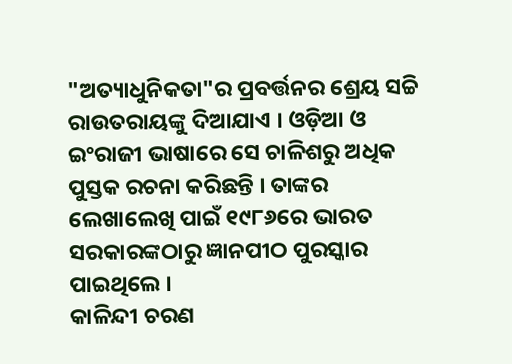"ଅତ୍ୟାଧୁନିକତା"ର ପ୍ରବର୍ତ୍ତନର ଶ୍ରେୟ ସଚ୍ଚି ରାଉତରାୟଙ୍କୁ ଦିଆଯାଏ । ଓଡ଼ିଆ ଓ ଇଂରାଜୀ ଭାଷାରେ ସେ ଚାଳିଶରୁ ଅଧିକ ପୁସ୍ତକ ରଚନା କରିଛନ୍ତି । ତାଙ୍କର ଲେଖାଲେଖି ପାଇଁ ୧୯୮୬ରେ ଭାରତ ସରକାରଙ୍କଠାରୁ ଜ୍ଞାନପୀଠ ପୁରସ୍କାର ପାଇଥିଲେ ।
କାଳିନ୍ଦୀ ଚରଣ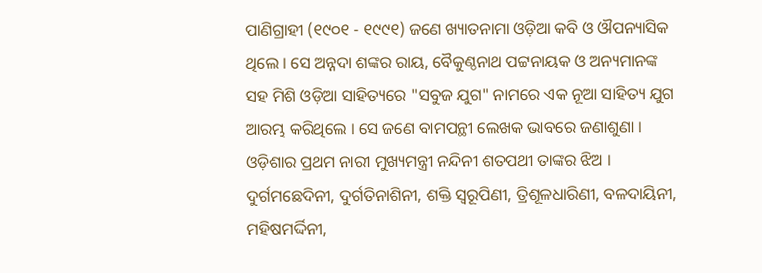ପାଣିଗ୍ରାହୀ (୧୯୦୧ - ୧୯୯୧) ଜଣେ ଖ୍ୟାତନାମା ଓଡ଼ିଆ କବି ଓ ଔପନ୍ୟାସିକ ଥିଲେ । ସେ ଅନ୍ନଦା ଶଙ୍କର ରାୟ, ବୈକୁଣ୍ଠନାଥ ପଟ୍ଟନାୟକ ଓ ଅନ୍ୟମାନଙ୍କ ସହ ମିଶି ଓଡ଼ିଆ ସାହିତ୍ୟରେ "ସବୁଜ ଯୁଗ" ନାମରେ ଏକ ନୂଆ ସାହିତ୍ୟ ଯୁଗ ଆରମ୍ଭ କରିଥିଲେ । ସେ ଜଣେ ବାମପନ୍ଥୀ ଲେଖକ ଭାବରେ ଜଣାଶୁଣା । ଓଡ଼ିଶାର ପ୍ରଥମ ନାରୀ ମୁଖ୍ୟମନ୍ତ୍ରୀ ନନ୍ଦିନୀ ଶତପଥୀ ତାଙ୍କର ଝିଅ ।
ଦୁର୍ଗମଛେଦିନୀ, ଦୁର୍ଗତିନାଶିନୀ, ଶକ୍ତି ସ୍ୱରୂପିଣୀ, ତ୍ରିଶୂଳଧାରିଣୀ, ବଳଦାୟିନୀ, ମହିଷମର୍ଦ୍ଦିନୀ,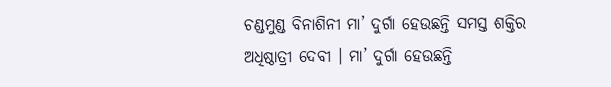ଚଣ୍ଡମୁଣ୍ଡ ବିନାଶିନୀ ମା’ ଦୁର୍ଗା ହେଉଛନ୍ତି ସମସ୍ତ ଶକ୍ତିର ଅଧିଷ୍ଠାତ୍ରୀ ଦେବୀ । ମା’ ଦୁର୍ଗା ହେଉଛନ୍ତି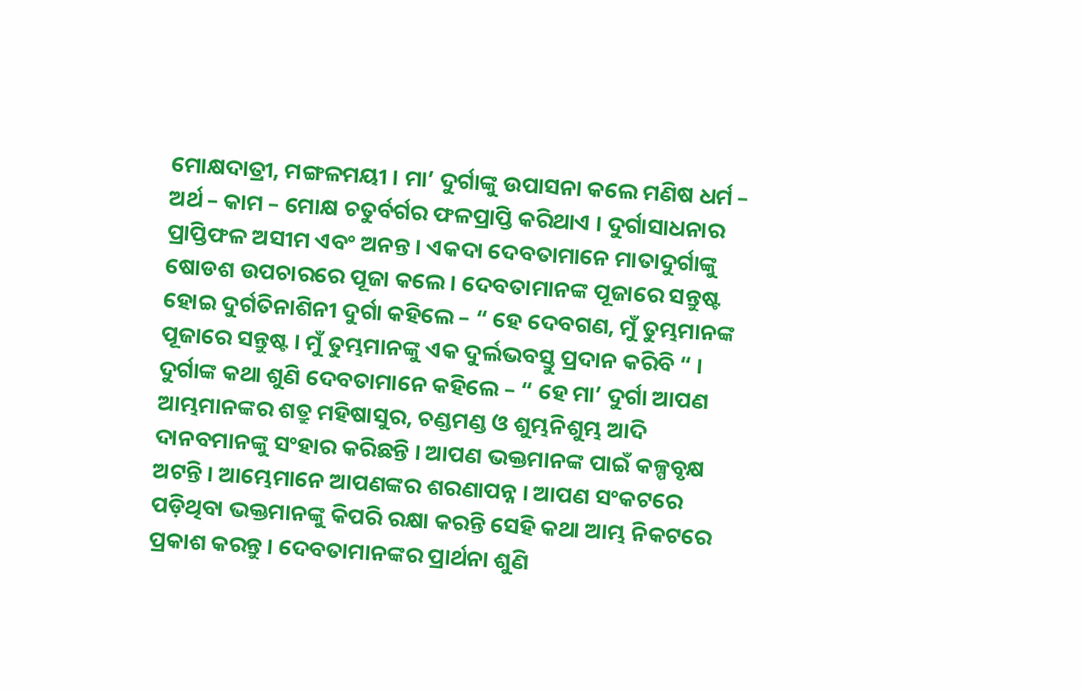ମୋକ୍ଷଦାତ୍ରୀ, ମଙ୍ଗଳମୟୀ । ମା’ ଦୁର୍ଗାଙ୍କୁ ଉପାସନା କଲେ ମଣିଷ ଧର୍ମ – ଅର୍ଥ – କାମ – ମୋକ୍ଷ ଚତୁର୍ବର୍ଗର ଫଳପ୍ରାପ୍ତି କରିଥାଏ । ଦୁର୍ଗାସାଧନାର ପ୍ରାପ୍ତିଫଳ ଅସୀମ ଏବଂ ଅନନ୍ତ । ଏକଦା ଦେବତାମାନେ ମାତାଦୁର୍ଗାଙ୍କୁ ଷୋଡଶ ଉପଚାରରେ ପୂଜା କଲେ । ଦେବତାମାନଙ୍କ ପୂଜାରେ ସନ୍ତୁଷ୍ଟ ହୋଇ ଦୁର୍ଗତିନାଶିନୀ ଦୁର୍ଗା କହିଲେ – “ ହେ ଦେବଗଣ, ମୁଁ ତୁମ୍ଭମାନଙ୍କ ପୂଜାରେ ସନ୍ତୁଷ୍ଟ । ମୁଁ ତୁମ୍ଭମାନଙ୍କୁ ଏକ ଦୁର୍ଲଭବସ୍ତୁ ପ୍ରଦାନ କରିବି “ । ଦୁର୍ଗାଙ୍କ କଥା ଶୁଣି ଦେବତାମାନେ କହିଲେ – “ ହେ ମା’ ଦୁର୍ଗା ଆପଣ ଆମ୍ଭମାନଙ୍କର ଶତ୍ରୁ ମହିଷାସୁର, ଚଣ୍ଡମଣ୍ଡ ଓ ଶୁମ୍ଭନିଶୁମ୍ଭ ଆଦି ଦାନବମାନଙ୍କୁ ସଂହାର କରିଛନ୍ତି । ଆପଣ ଭକ୍ତମାନଙ୍କ ପାଇଁ କଳ୍ପବୃକ୍ଷ ଅଟନ୍ତି । ଆମ୍ଭେମାନେ ଆପଣଙ୍କର ଶରଣାପନ୍ନ । ଆପଣ ସଂକଟରେ ପଡ଼ିଥିବା ଭକ୍ତମାନଙ୍କୁ କିପରି ରକ୍ଷା କରନ୍ତି ସେହି କଥା ଆମ୍ଭ ନିକଟରେ ପ୍ରକାଶ କରନ୍ତୁ । ଦେବତାମାନଙ୍କର ପ୍ରାର୍ଥନା ଶୁଣି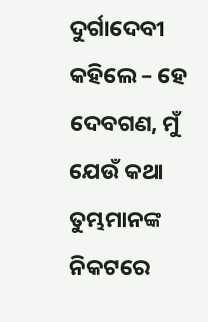ଦୁର୍ଗାଦେବୀ କହିଲେ – ହେ ଦେବଗଣ, ମୁଁ ଯେଉଁ କଥା ତୁମ୍ଭମାନଙ୍କ ନିକଟରେ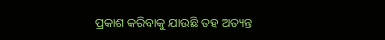ପ୍ରକାଶ କରିବାକୁ ଯାଉଛି ତହ ଅତ୍ୟନ୍ତ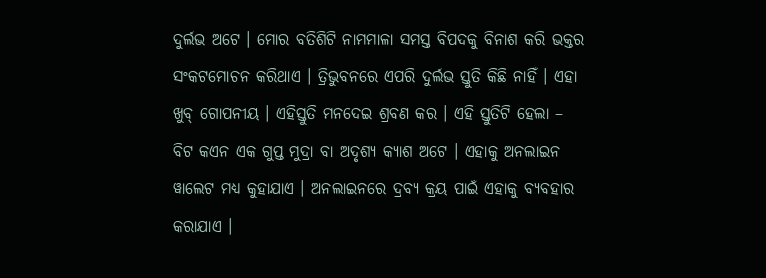ଦୁର୍ଲଭ ଅଟେ । ମୋର ବତିଶିଟି ନାମମାଳା ସମସ୍ତ ବିପଦକୁ ବିନାଶ କରି ଭକ୍ତର ସଂକଟମୋଚନ କରିଥାଏ । ତ୍ରିଭୁବନରେ ଏପରି ଦୁର୍ଲଭ ସ୍ତୁତି କିଛି ନାହିଁ । ଏହା ଖୁବ୍ ଗୋପନୀୟ । ଏହିସ୍ତୁତି ମନଦେଇ ଶ୍ରବଣ କର । ଏହି ସ୍ତୁତିଟି ହେଲା –
ବିଟ କଏନ ଏକ ଗୁପ୍ତ ମୁଦ୍ରା ବା ଅଦୃଶ୍ୟ କ୍ୟାଶ ଅଟେ । ଏହାକୁ ଅନଲାଇନ ୱାଲେଟ ମଧ୍ୟ କୁହାଯାଏ । ଅନଲାଇନରେ ଦ୍ରବ୍ୟ କ୍ରୟ ପାଇଁ ଏହାକୁ ବ୍ୟବହାର କରାଯାଏ ।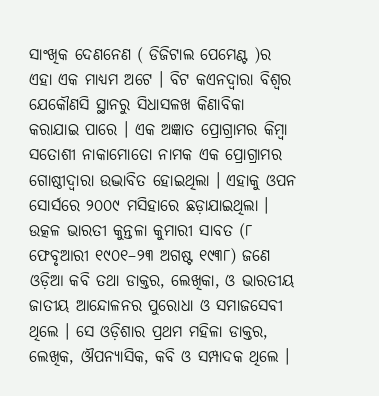ସାଂଖିକ ଦେଣନେଣ ( ଡିଜିଟାଲ ପେମେଣ୍ଟ )ର ଏହା ଏକ ମାଧ୍ୟମ ଅଟେ । ବିଟ କଏନଦ୍ୱାରା ବିଶ୍ୱର ଯେକୌଣସି ସ୍ଥାନରୁ ସିଧାସଳଖ କିଣାବିକା କରାଯାଇ ପାରେ । ଏକ ଅଜ୍ଞାତ ପ୍ରୋଗ୍ରାମର କିମ୍ବା ସତୋଶୀ ନାକାମୋତୋ ନାମକ ଏକ ପ୍ରୋଗ୍ରାମର ଗୋଷ୍ଠୀଦ୍ୱାରା ଉଦ୍ଭାବିତ ହୋଇଥିଲା । ଏହାକୁ ଓପନ ସୋର୍ସରେ ୨୦୦୯ ମସିହାରେ ଛଡ଼ାଯାଇଥିଲା ।
ଉତ୍କଳ ଭାରତୀ କୁନ୍ତଳା କୁମାରୀ ସାବତ (୮ ଫେବୃଆରୀ ୧୯୦୧–୨୩ ଅଗଷ୍ଟ ୧୯୩୮) ଜଣେ ଓଡ଼ିଆ କବି ତଥା ଡାକ୍ତର, ଲେଖିକା, ଓ ଭାରତୀୟ ଜାତୀୟ ଆନ୍ଦୋଳନର ପୁରୋଧା ଓ ସମାଜସେବୀ ଥିଲେ । ସେ ଓଡ଼ିଶାର ପ୍ରଥମ ମହିଳା ଡାକ୍ତର, ଲେଖିକ, ଔପନ୍ୟାସିକ, କବି ଓ ସମ୍ପାଦକ ଥିଲେ ।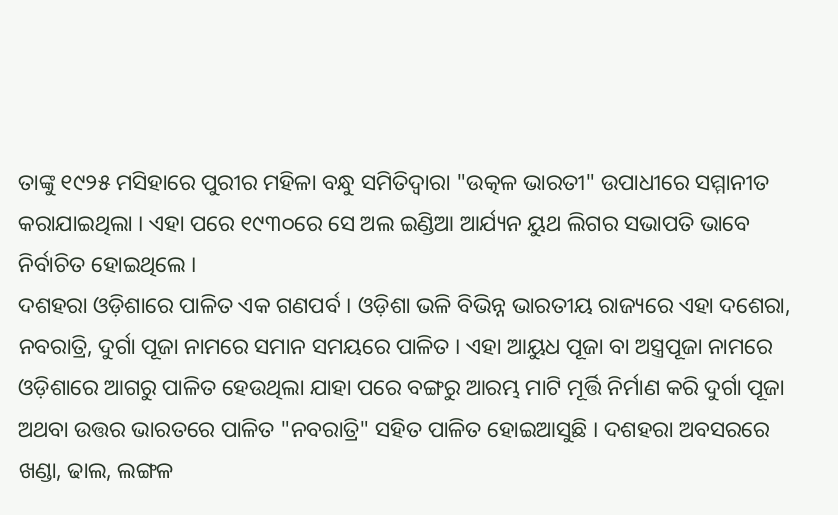ତାଙ୍କୁ ୧୯୨୫ ମସିହାରେ ପୁରୀର ମହିଳା ବନ୍ଧୁ ସମିତିଦ୍ୱାରା "ଉତ୍କଳ ଭାରତୀ" ଉପାଧୀରେ ସମ୍ମାନୀତ କରାଯାଇଥିଲା । ଏହା ପରେ ୧୯୩୦ରେ ସେ ଅଲ ଇଣ୍ଡିଆ ଆର୍ଯ୍ୟନ ୟୁଥ ଲିଗର ସଭାପତି ଭାବେ ନିର୍ବାଚିତ ହୋଇଥିଲେ ।
ଦଶହରା ଓଡ଼ିଶାରେ ପାଳିତ ଏକ ଗଣପର୍ବ । ଓଡ଼ିଶା ଭଳି ବିଭିନ୍ନ ଭାରତୀୟ ରାଜ୍ୟରେ ଏହା ଦଶେରା, ନବରାତ୍ରି, ଦୁର୍ଗା ପୂଜା ନାମରେ ସମାନ ସମୟରେ ପାଳିତ । ଏହା ଆୟୁଧ ପୂଜା ବା ଅସ୍ତ୍ରପୂଜା ନାମରେ ଓଡ଼ିଶାରେ ଆଗରୁ ପାଳିତ ହେଉଥିଲା ଯାହା ପରେ ବଙ୍ଗରୁ ଆରମ୍ଭ ମାଟି ମୂର୍ତ୍ତି ନିର୍ମାଣ କରି ଦୁର୍ଗା ପୂଜା ଅଥବା ଉତ୍ତର ଭାରତରେ ପାଳିତ "ନବରାତ୍ରି" ସହିତ ପାଳିତ ହୋଇଆସୁଛି । ଦଶହରା ଅବସରରେ ଖଣ୍ଡା, ଢାଲ, ଲଙ୍ଗଳ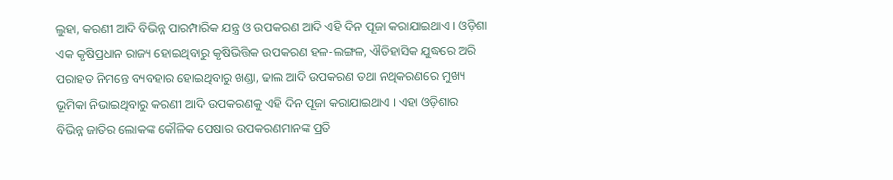ଲୁହା, କରଣୀ ଆଦି ବିଭିନ୍ନ ପାରମ୍ପାରିକ ଯନ୍ତ୍ର ଓ ଉପକରଣ ଆଦି ଏହି ଦିନ ପୂଜା କରାଯାଇଥାଏ । ଓଡ଼ିଶା ଏକ କୃଷିପ୍ରଧାନ ରାଜ୍ୟ ହୋଇଥିବାରୁ କୃଷିଭିତ୍ତିକ ଉପକରଣ ହଳ-ଲଙ୍ଗଳ, ଐତିହାସିକ ଯୁଦ୍ଧରେ ଅରି ପରାହତ ନିମନ୍ତେ ବ୍ୟବହାର ହୋଇଥିବାରୁ ଖଣ୍ଡା, ଢାଲ ଆଦି ଉପକରଣ ତଥା ନଥିକରଣରେ ମୁଖ୍ୟ ଭୂମିକା ନିଭାଇଥିବାରୁ କରଣୀ ଆଦି ଉପକରଣକୁ ଏହି ଦିନ ପୂଜା କରାଯାଇଥାଏ । ଏହା ଓଡ଼ିଶାର ବିଭିନ୍ନ ଜାତିର ଲୋକଙ୍କ କୌଳିକ ପେଷାର ଉପକରଣମାନଙ୍କ ପ୍ରତି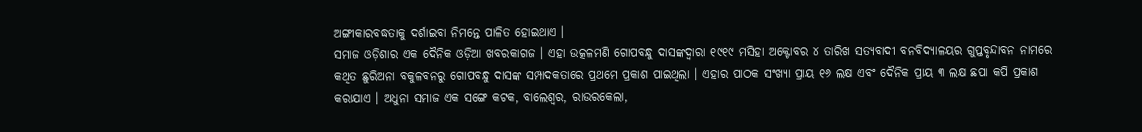ଅଙ୍ଗୀକାରବଦ୍ଧତାକୁ ଦର୍ଶାଇବା ନିମନ୍ତେ ପାଳିତ ହୋଇଥାଏ ।
ସମାଜ ଓଡ଼ିଶାର ଏକ ଦୈନିକ ଓଡ଼ିଆ ଖବରକାଗଜ । ଏହା ଉତ୍କଳମଣି ଗୋପବନ୍ଧୁ ଦାସଙ୍କଦ୍ୱାରା ୧୯୧୯ ମସିହା ଅକ୍ଟୋବର ୪ ତାରିଖ ସତ୍ୟବାଦୀ ବନବିଦ୍ୟାଳୟର ଗୁପ୍ତବୃନ୍ଦାବନ ନାମରେ କଥିତ ଛୁରିଅନା ବକୁଳବନରୁ ଗୋପବନ୍ଧୁ ଦାସଙ୍କ ସମ୍ପାଦକତାରେ ପ୍ରଥମେ ପ୍ରକାଶ ପାଇଥିଲା । ଏହାର ପାଠକ ସଂଖ୍ୟା ପ୍ରାୟ ୧୬ ଲକ୍ଷ ଏବଂ ଦୈନିକ ପ୍ରାୟ ୩ ଲକ୍ଷ ଛପା କପି ପ୍ରକାଶ କରାଯାଏ । ଅଧୁନା ସମାଜ ଏକ ସଙ୍ଗେ କଟକ, ବାଲେଶ୍ୱର, ରାଉରକେଲା,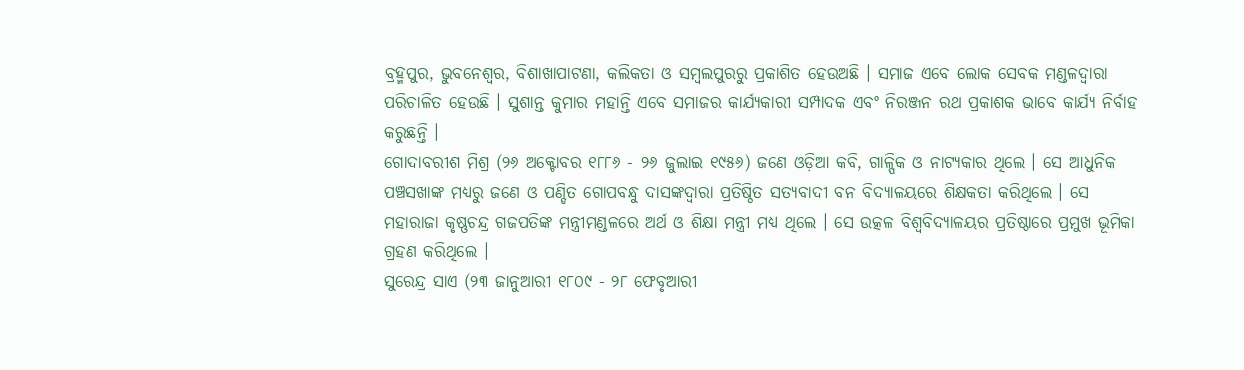ବ୍ରହ୍ମପୁର, ଭୁବନେଶ୍ୱର, ବିଶାଖାପାଟଣା, କଲିକତା ଓ ସମ୍ବଲପୁରରୁ ପ୍ରକାଶିତ ହେଉଅଛି । ସମାଜ ଏବେ ଲୋକ ସେବକ ମଣ୍ଡଳଦ୍ୱାରା ପରିଚାଳିତ ହେଉଛି । ସୁଶାନ୍ତ କୁମାର ମହାନ୍ତି ଏବେ ସମାଜର କାର୍ଯ୍ୟକାରୀ ସମ୍ପାଦକ ଏବଂ ନିରଞ୍ଜନ ରଥ ପ୍ରକାଶକ ଭାବେ କାର୍ଯ୍ୟ ନିର୍ବାହ କରୁଛନ୍ତି ।
ଗୋଦାବରୀଶ ମିଶ୍ର (୨୬ ଅକ୍ଟୋବର ୧୮୮୬ - ୨୬ ଜୁଲାଇ ୧୯୫୬) ଜଣେ ଓଡ଼ିଆ କବି, ଗାଳ୍ପିକ ଓ ନାଟ୍ୟକାର ଥିଲେ । ସେ ଆଧୁନିକ ପଞ୍ଚସଖାଙ୍କ ମଧ୍ୟରୁ ଜଣେ ଓ ପଣ୍ଡିତ ଗୋପବନ୍ଧୁ ଦାସଙ୍କଦ୍ୱାରା ପ୍ରତିଷ୍ଠିତ ସତ୍ୟବାଦୀ ବନ ବିଦ୍ୟାଳୟରେ ଶିକ୍ଷକତା କରିଥିଲେ । ସେ ମହାରାଜା କୃଷ୍ଣଚନ୍ଦ୍ର ଗଜପତିଙ୍କ ମନ୍ତ୍ରୀମଣ୍ଡଳରେ ଅର୍ଥ ଓ ଶିକ୍ଷା ମନ୍ତ୍ରୀ ମଧ୍ୟ ଥିଲେ । ସେ ଉତ୍କଳ ବିଶ୍ୱବିଦ୍ୟାଳୟର ପ୍ରତିଷ୍ଠାରେ ପ୍ରମୁଖ ଭୂମିକା ଗ୍ରହଣ କରିଥିଲେ ।
ସୁରେନ୍ଦ୍ର ସାଏ (୨୩ ଜାନୁଆରୀ ୧୮୦୯ - ୨୮ ଫେବୃଆରୀ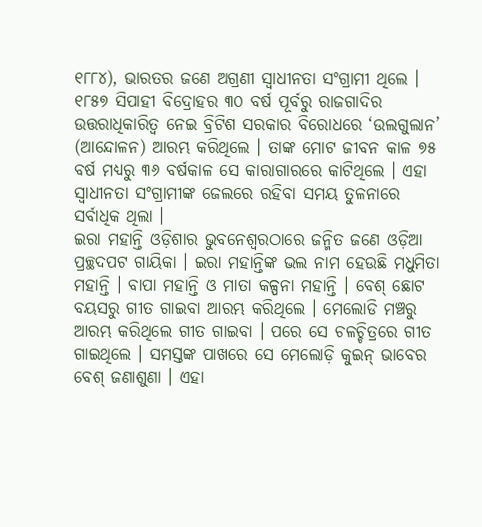୧୮୮୪), ଭାରତର ଜଣେ ଅଗ୍ରଣୀ ସ୍ୱାଧୀନତା ସଂଗ୍ରାମୀ ଥିଲେ । ୧୮୫୭ ସିପାହୀ ବିଦ୍ରୋହର ୩୦ ବର୍ଷ ପୂର୍ବରୁ ରାଜଗାଦିର ଉତ୍ତରାଧିକାରିତ୍ୱ ନେଇ ବ୍ରିଟିଶ ସରକାର ବିରୋଧରେ ‘ଉଲଗୁଲାନ’ (ଆନ୍ଦୋଳନ) ଆରମ୍ଭ କରିଥିଲେ । ତାଙ୍କ ମୋଟ ଜୀବନ କାଳ ୭୫ ବର୍ଷ ମଧ୍ୟରୁ ୩୬ ବର୍ଷକାଳ ସେ କାରାଗାରରେ କାଟିଥିଲେ । ଏହା ସ୍ୱାଧୀନତା ସଂଗ୍ରାମୀଙ୍କ ଜେଲରେ ରହିବା ସମୟ ତୁଳନାରେ ସର୍ବାଧିକ ଥିଲା ।
ଇରା ମହାନ୍ତି ଓଡ଼ିଶାର ଭୁବନେଶ୍ୱରଠାରେ ଜନ୍ମିତ ଜଣେ ଓଡ଼ିଆ ପ୍ରଚ୍ଛଦପଟ ଗାୟିକା । ଇରା ମହାନ୍ତିଙ୍କ ଭଲ ନାମ ହେଉଛି ମଧୁମିତା ମହାନ୍ତି । ବାପା ମହାନ୍ତି ଓ ମାତା କଳ୍ପନା ମହାନ୍ତି । ବେଶ୍ ଛୋଟ ବୟସରୁ ଗୀତ ଗାଇବା ଆରମ୍ଭ କରିଥିଲେ । ମେଲୋଡି ମଞ୍ଚରୁ ଆରମ୍ଭ କରିଥିଲେ ଗୀତ ଗାଇବା । ପରେ ସେ ଚଳଚ୍ଚିତ୍ରରେ ଗୀତ ଗାଇଥିଲେ । ସମସ୍ତଙ୍କ ପାଖରେ ସେ ମେଲୋଡ଼ି କୁଇନ୍ ଭାବେର ବେଶ୍ ଜଣାଶୁଣା । ଏହା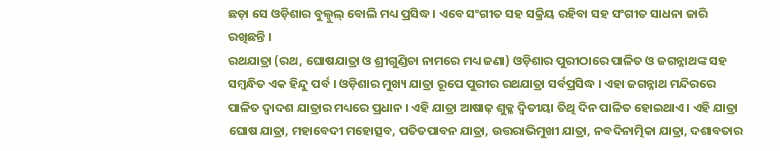ଛଡ଼ା ସେ ଓଡ଼ିଶାର ବୁଲ୍ବୁଲ୍ ବୋଲି ମଧ୍ୟ ପ୍ରସିଦ୍ଧ । ଏବେ ସଂଗୀତ ସହ ସକ୍ରିୟ ରହିବା ସହ ସଂଗୀତ ସାଧନା ଜାରି ରଖିଛନ୍ତି ।
ରଥଯାତ୍ରା (ରଥ, ଘୋଷଯାତ୍ରା ଓ ଶ୍ରୀଗୁଣ୍ଡିଚା ନାମରେ ମଧ୍ୟ ଜଣା) ଓଡ଼ିଶାର ପୁରୀଠାରେ ପାଳିତ ଓ ଜଗନ୍ନାଥଙ୍କ ସହ ସମ୍ବନ୍ଧିତ ଏକ ହିନ୍ଦୁ ପର୍ବ । ଓଡ଼ିଶାର ମୁଖ୍ୟ ଯାତ୍ରା ରୂପେ ପୁରୀର ରଥଯାତ୍ରା ସର୍ବପ୍ରସିଦ୍ଧ । ଏହା ଜଗନ୍ନାଥ ମନ୍ଦିରରେ ପାଳିତ ଦ୍ୱାଦଶ ଯାତ୍ରାର ମଧ୍ୟରେ ପ୍ରଧାନ । ଏହି ଯାତ୍ରା ଆଷାଢ଼ ଶୁକ୍ଳ ଦ୍ୱିତୀୟା ତିଥି ଦିନ ପାଳିତ ହୋଇଥାଏ । ଏହି ଯାତ୍ରା ଘୋଷ ଯାତ୍ରା, ମହାବେଦୀ ମହୋତ୍ସବ, ପତିତପାବନ ଯାତ୍ରା, ଉତ୍ତରାଭିମୁଖୀ ଯାତ୍ରା, ନବଦିନାତ୍ମିକା ଯାତ୍ରା, ଦଶାବତାର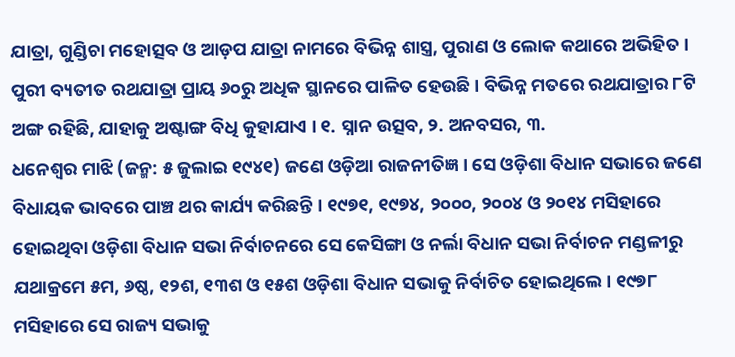ଯାତ୍ରା, ଗୁଣ୍ଡିଚା ମହୋତ୍ସବ ଓ ଆଡ଼ପ ଯାତ୍ରା ନାମରେ ବିଭିନ୍ନ ଶାସ୍ତ୍ର, ପୁରାଣ ଓ ଲୋକ କଥାରେ ଅଭିହିତ । ପୁରୀ ବ୍ୟତୀତ ରଥଯାତ୍ରା ପ୍ରାୟ ୬୦ରୁ ଅଧିକ ସ୍ଥାନରେ ପାଳିତ ହେଉଛି । ବିଭିନ୍ନ ମତରେ ରଥଯାତ୍ରାର ୮ଟି ଅଙ୍ଗ ରହିଛି, ଯାହାକୁ ଅଷ୍ଟାଙ୍ଗ ବିଧି କୁହାଯାଏ । ୧. ସ୍ନାନ ଉତ୍ସବ, ୨. ଅନବସର, ୩.
ଧନେଶ୍ୱର ମାଝି (ଜନ୍ମ: ୫ ଜୁଲାଇ ୧୯୪୧) ଜଣେ ଓଡ଼ିଆ ରାଜନୀତିଜ୍ଞ । ସେ ଓଡ଼ିଶା ବିଧାନ ସଭାରେ ଜଣେ ବିଧାୟକ ଭାବରେ ପାଞ୍ଚ ଥର କାର୍ଯ୍ୟ କରିଛନ୍ତି । ୧୯୭୧, ୧୯୭୪, ୨୦୦୦, ୨୦୦୪ ଓ ୨୦୧୪ ମସିହାରେ ହୋଇଥିବା ଓଡ଼ିଶା ବିଧାନ ସଭା ନିର୍ବାଚନରେ ସେ କେସିଙ୍ଗା ଓ ନର୍ଲା ବିଧାନ ସଭା ନିର୍ବାଚନ ମଣ୍ଡଳୀରୁ ଯଥାକ୍ରମେ ୫ମ, ୬ଷ୍ଠ, ୧୨ଶ, ୧୩ଶ ଓ ୧୫ଶ ଓଡ଼ିଶା ବିଧାନ ସଭାକୁ ନିର୍ବାଚିତ ହୋଇଥିଲେ । ୧୯୭୮ ମସିହାରେ ସେ ରାଜ୍ୟ ସଭାକୁ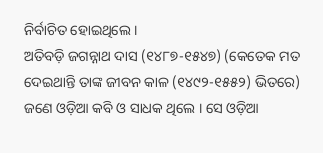ନିର୍ବାଚିତ ହୋଇଥିଲେ ।
ଅତିବଡ଼ି ଜଗନ୍ନାଥ ଦାସ (୧୪୮୭-୧୫୪୭) (କେତେକ ମତ ଦେଇଥାନ୍ତି ତାଙ୍କ ଜୀବନ କାଳ (୧୪୯୨-୧୫୫୨) ଭିତରେ) ଜଣେ ଓଡ଼ିଆ କବି ଓ ସାଧକ ଥିଲେ । ସେ ଓଡ଼ିଆ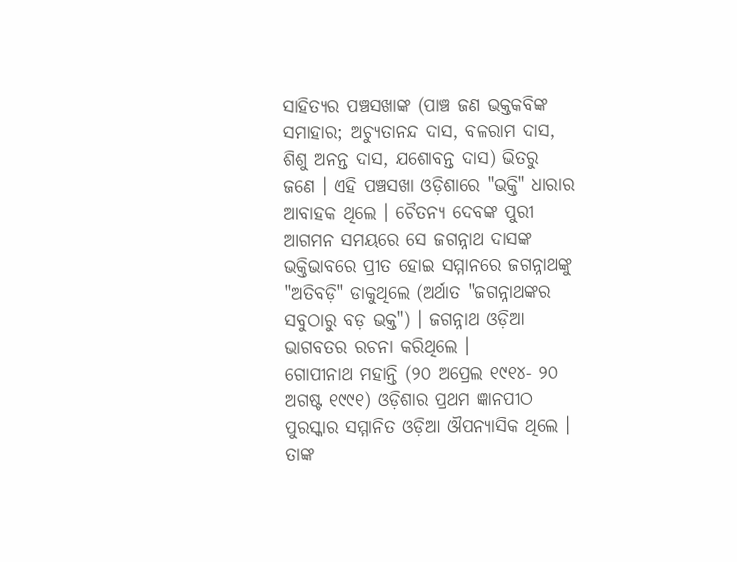ସାହିତ୍ୟର ପଞ୍ଚସଖାଙ୍କ (ପାଞ୍ଚ ଜଣ ଭକ୍ତକବିଙ୍କ ସମାହାର; ଅଚ୍ୟୁତାନନ୍ଦ ଦାସ, ବଳରାମ ଦାସ, ଶିଶୁ ଅନନ୍ତ ଦାସ, ଯଶୋବନ୍ତ ଦାସ) ଭିତରୁ ଜଣେ । ଏହି ପଞ୍ଚସଖା ଓଡ଼ିଶାରେ "ଭକ୍ତି" ଧାରାର ଆବାହକ ଥିଲେ । ଚୈତନ୍ୟ ଦେବଙ୍କ ପୁରୀ ଆଗମନ ସମୟରେ ସେ ଜଗନ୍ନାଥ ଦାସଙ୍କ ଭକ୍ତିଭାବରେ ପ୍ରୀତ ହୋଇ ସମ୍ମାନରେ ଜଗନ୍ନାଥଙ୍କୁ "ଅତିବଡ଼ି" ଡାକୁଥିଲେ (ଅର୍ଥାତ "ଜଗନ୍ନାଥଙ୍କର ସବୁଠାରୁ ବଡ଼ ଭକ୍ତ") । ଜଗନ୍ନାଥ ଓଡ଼ିଆ ଭାଗବତର ରଚନା କରିଥିଲେ ।
ଗୋପୀନାଥ ମହାନ୍ତି (୨୦ ଅପ୍ରେଲ ୧୯୧୪- ୨୦ ଅଗଷ୍ଟ ୧୯୯୧) ଓଡ଼ିଶାର ପ୍ରଥମ ଜ୍ଞାନପୀଠ ପୁରସ୍କାର ସମ୍ମାନିତ ଓଡ଼ିଆ ଔପନ୍ୟାସିକ ଥିଲେ । ତାଙ୍କ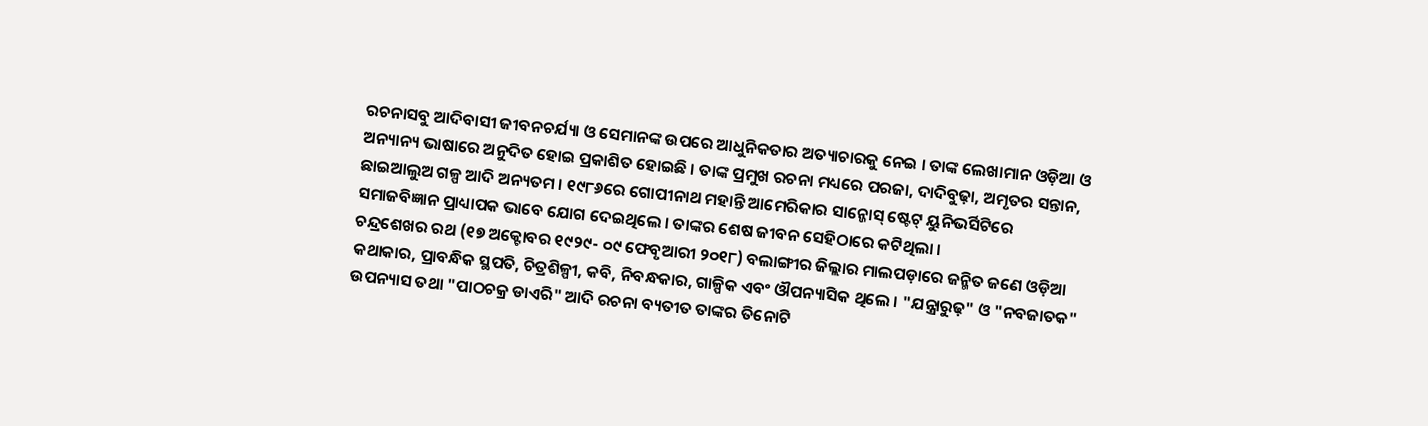ରଚନାସବୁ ଆଦିବାସୀ ଜୀବନଚର୍ଯ୍ୟା ଓ ସେମାନଙ୍କ ଉପରେ ଆଧୁନିକତାର ଅତ୍ୟାଚାରକୁ ନେଇ । ତାଙ୍କ ଲେଖାମାନ ଓଡ଼ିଆ ଓ ଅନ୍ୟାନ୍ୟ ଭାଷାରେ ଅନୁଦିତ ହୋଇ ପ୍ରକାଶିତ ହୋଇଛି । ତାଙ୍କ ପ୍ରମୁଖ ରଚନା ମଧ୍ୟରେ ପରଜା, ଦାଦିବୁଢ଼ା, ଅମୃତର ସନ୍ତାନ, ଛାଇଆଲୁଅ ଗଳ୍ପ ଆଦି ଅନ୍ୟତମ । ୧୯୮୬ରେ ଗୋପୀନାଥ ମହାନ୍ତି ଆମେରିକାର ସାନ୍ଜୋସ୍ ଷ୍ଟେଟ୍ ୟୁନିଭର୍ସିଟିରେ ସମାଜବିଜ୍ଞାନ ପ୍ରାଧ୍ୟାପକ ଭାବେ ଯୋଗ ଦେଇଥିଲେ । ତାଙ୍କର ଶେଷ ଜୀବନ ସେହିଠାରେ କଟିଥିଲା ।
ଚନ୍ଦ୍ରଶେଖର ରଥ (୧୭ ଅକ୍ଟୋବର ୧୯୨୯- ୦୯ ଫେବୃଆରୀ ୨୦୧୮) ବଲାଙ୍ଗୀର ଜିଲ୍ଲାର ମାଲପଡ଼ାରେ ଜନ୍ମିତ ଜଣେ ଓଡ଼ିଆ କଥାକାର, ପ୍ରାବନ୍ଧିକ ସ୍ଥପତି, ଚିତ୍ରଶିଳ୍ପୀ, କବି, ନିବନ୍ଧକାର, ଗାଳ୍ପିକ ଏବଂ ଔପନ୍ୟାସିକ ଥିଲେ । "ଯନ୍ତ୍ରାରୁଢ଼" ଓ "ନବଜାତକ" ଉପନ୍ୟାସ ତଥା "ପାଠଚକ୍ର ଡାଏରି" ଆଦି ରଚନା ବ୍ୟତୀତ ତାଙ୍କର ତିନୋଟି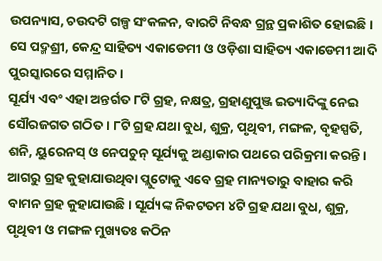ଉପନ୍ୟାସ, ଚଉଦଟି ଗଳ୍ପ ସଂକଳନ, ବାରଟି ନିବନ୍ଧ ଗ୍ରନ୍ଥ ପ୍ରକାଶିତ ହୋଇଛି । ସେ ପଦ୍ମଶ୍ରୀ, କେନ୍ଦ୍ର ସାହିତ୍ୟ ଏକାଡେମୀ ଓ ଓଡ଼ିଶା ସାହିତ୍ୟ ଏକାଡେମୀ ଆଦି ପୁରସ୍କାରରେ ସମ୍ମାନିତ ।
ସୂର୍ଯ୍ୟ ଏବଂ ଏହା ଅନ୍ତର୍ଗତ ୮ଟି ଗ୍ରହ, ନକ୍ଷତ୍ର, ଗ୍ରହାଣୁପୁଞ୍ଜ ଇତ୍ୟାଦିଙ୍କୁ ନେଇ ସୌରଜଗତ ଗଠିତ । ୮ଟି ଗ୍ରହ ଯଥା ବୁଧ, ଶୁକ୍ର, ପୃଥିବୀ, ମଙ୍ଗଳ, ବୃହସ୍ପତି, ଶନି, ୟୁରେନସ୍ ଓ ନେପଚୁନ୍ ସୂର୍ଯ୍ୟକୁ ଅଣ୍ଡାକାର ପଥରେ ପରିକ୍ରମା କରନ୍ତି। ଆଗରୁ ଗ୍ରହ କୁହାଯାଉଥିବା ପ୍ଲୁଟୋକୁ ଏବେ ଗ୍ରହ ମାନ୍ୟତାରୁ ବାହାର କରି ବାମନ ଗ୍ରହ କୁହାଯାଉଛି। ସୂର୍ଯ୍ୟଙ୍କ ନିକଟତମ ୪ଟି ଗ୍ରହ ଯଥା ବୁଧ, ଶୁକ୍ର, ପୃଥିବୀ ଓ ମଙ୍ଗଳ ମୁଖ୍ୟତଃ କଠିନ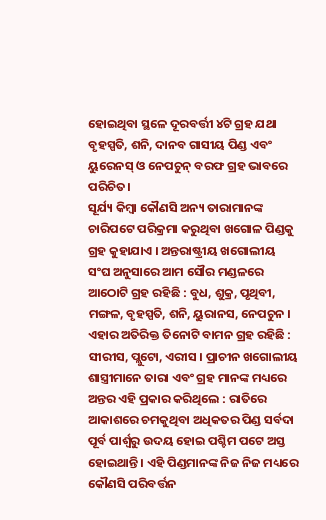ହୋଇଥିବା ସ୍ଥଳେ ଦୂରବର୍ତ୍ତୀ ୪ଟି ଗ୍ରହ ଯଥା ବୃହସ୍ପତି, ଶନି, ଦାନବ ଗାସୀୟ ପିଣ୍ଡ ଏବଂ ୟୁରେନସ୍ ଓ ନେପଚୁନ୍ ବରଫ ଗ୍ରହ ଭାବରେ ପରିଚିତ।
ସୂର୍ଯ୍ୟ କିମ୍ବା କୌଣସି ଅନ୍ୟ ତାରାମାନଙ୍କ ଚାରିପଟେ ପରିକ୍ରମା କରୁଥିବା ଖଗୋଳ ପିଣ୍ଡକୁ ଗ୍ରହ କୁହାଯାଏ । ଅନ୍ତରାଷ୍ଟ୍ରୀୟ ଖଗୋଲୀୟ ସଂଘ ଅନୁସାରେ ଆମ ସୌର ମଣ୍ଡଳରେ ଆଠୋଟି ଗ୍ରହ ରହିଛି : ବୁଧ, ଶୁକ୍ର, ପୃଥିବୀ, ମଙ୍ଗଳ, ବୃହସ୍ପତି, ଶନି, ୟୁରାନସ, ନେପଚୁନ । ଏହାର ଅତିରିକ୍ତ ତିନୋଟି ବାମନ ଗ୍ରହ ରହିଛି : ସୀରୀସ, ପ୍ଲୁଟୋ, ଏରୀସ । ପ୍ରାଚୀନ ଖଗୋଲୀୟ ଶାସ୍ତ୍ରୀମାନେ ତାରା ଏବଂ ଗ୍ରହ ମାନଙ୍କ ମଧ୍ୟରେ ଅନ୍ତର ଏହି ପ୍ରକାର କରିଥିଲେ : ରାତିରେ ଆକାଶରେ ଚମକୁଥିବା ଅଧିକତର ପିଣ୍ଡ ସର୍ବଦା ପୂର୍ବ ପାର୍ଶ୍ୱରୁ ଉଦୟ ହୋଇ ପଶ୍ଚିମ ପଟେ ଅସ୍ତ ହୋଇଥାନ୍ତି । ଏହି ପିଣ୍ଡମାନଙ୍କ ନିଜ ନିଜ ମଧ୍ୟରେ କୌଣସି ପରିବର୍ତ୍ତନ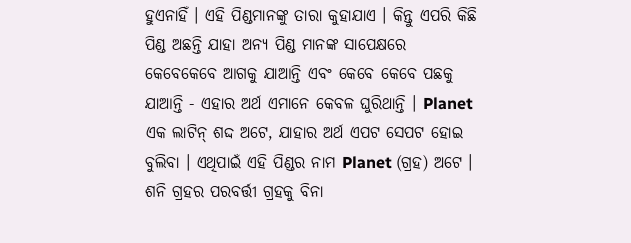ହୁଏନାହିଁ । ଏହି ପିଣ୍ଡମାନଙ୍କୁ ତାରା କୁହାଯାଏ । କିନ୍ତୁ ଏପରି କିଛି ପିଣ୍ଡ ଅଛନ୍ତି ଯାହା ଅନ୍ୟ ପିଣ୍ଡ ମାନଙ୍କ ସାପେକ୍ଷରେ କେବେକେବେ ଆଗକୁ ଯାଆନ୍ତି ଏବଂ କେବେ କେବେ ପଛକୁ ଯାଆନ୍ତି - ଏହାର ଅର୍ଥ ଏମାନେ କେବଳ ଘୁରିଥାନ୍ତି । Planet ଏକ ଲାଟିନ୍ ଶଦ୍ଦ ଅଟେ, ଯାହାର ଅର୍ଥ ଏପଟ ସେପଟ ହୋଇ ବୁଲିବା । ଏଥିପାଇଁ ଏହି ପିଣ୍ଡର ନାମ Planet (ଗ୍ରହ) ଅଟେ । ଶନି ଗ୍ରହର ପରବର୍ତ୍ତୀ ଗ୍ରହକୁ ବିନା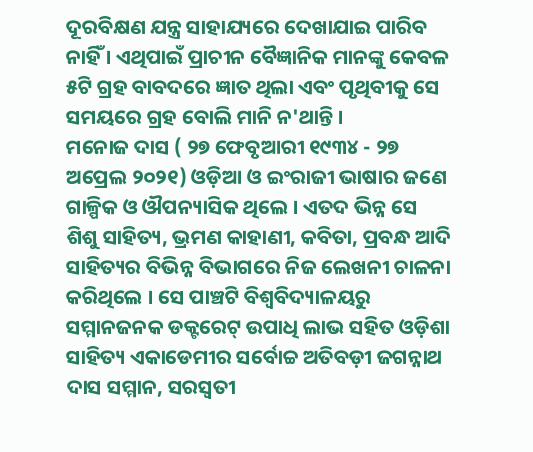ଦୂରବିକ୍ଷଣ ଯନ୍ତ୍ର ସାହାଯ୍ୟରେ ଦେଖାଯାଇ ପାରିବ ନାହିଁ । ଏଥିପାଇଁ ପ୍ରାଚୀନ ବୈଜ୍ଞାନିକ ମାନଙ୍କୁ କେବଳ ୫ଟି ଗ୍ରହ ବାବଦରେ ଜ୍ଞାତ ଥିଲା ଏବଂ ପୃଥିବୀକୁ ସେ ସମୟରେ ଗ୍ରହ ବୋଲି ମାନି ନ'ଥାନ୍ତି ।
ମନୋଜ ଦାସ ( ୨୭ ଫେବୃଆରୀ ୧୯୩୪ - ୨୭ ଅପ୍ରେଲ ୨୦୨୧) ଓଡ଼ିଆ ଓ ଇଂରାଜୀ ଭାଷାର ଜଣେ ଗାଳ୍ପିକ ଓ ଔପନ୍ୟାସିକ ଥିଲେ । ଏତଦ ଭିନ୍ନ ସେ ଶିଶୁ ସାହିତ୍ୟ, ଭ୍ରମଣ କାହାଣୀ, କବିତା, ପ୍ରବନ୍ଧ ଆଦି ସାହିତ୍ୟର ବିଭିନ୍ନ ବିଭାଗରେ ନିଜ ଲେଖନୀ ଚାଳନା କରିଥିଲେ । ସେ ପାଞ୍ଚଟି ବିଶ୍ୱବିଦ୍ୟାଳୟରୁ ସମ୍ମାନଜନକ ଡକ୍ଟରେଟ୍ ଉପାଧି ଲାଭ ସହିତ ଓଡ଼ିଶା ସାହିତ୍ୟ ଏକାଡେମୀର ସର୍ବୋଚ୍ଚ ଅତିବଡ଼ୀ ଜଗନ୍ନାଥ ଦାସ ସମ୍ମାନ, ସରସ୍ୱତୀ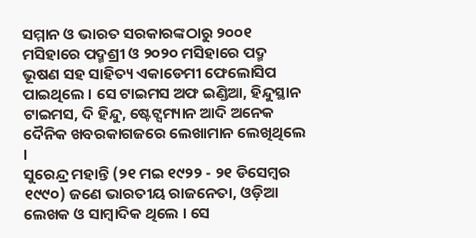ସମ୍ମାନ ଓ ଭାରତ ସରକାରଙ୍କଠାରୁ ୨୦୦୧ ମସିହାରେ ପଦ୍ମଶ୍ରୀ ଓ ୨୦୨୦ ମସିହାରେ ପଦ୍ମ ଭୂଷଣ ସହ ସାହିତ୍ୟ ଏକାଡେମୀ ଫେଲୋସିପ ପାଇଥିଲେ । ସେ ଟାଇମସ ଅଫ ଇଣ୍ଡିଆ, ହିନ୍ଦୁସ୍ଥାନ ଟାଇମସ, ଦି ହିନ୍ଦୁ, ଷ୍ଟେଟ୍ସମ୍ୟାନ ଆଦି ଅନେକ ଦୈନିକ ଖବରକାଗଜରେ ଲେଖାମାନ ଲେଖିଥିଲେ ।
ସୁରେନ୍ଦ୍ର ମହାନ୍ତି (୨୧ ମଇ ୧୯୨୨ - ୨୧ ଡିସେମ୍ବର ୧୯୯୦) ଜଣେ ଭାରତୀୟ ରାଜନେତା, ଓଡ଼ିଆ ଲେଖକ ଓ ସାମ୍ବାଦିକ ଥିଲେ । ସେ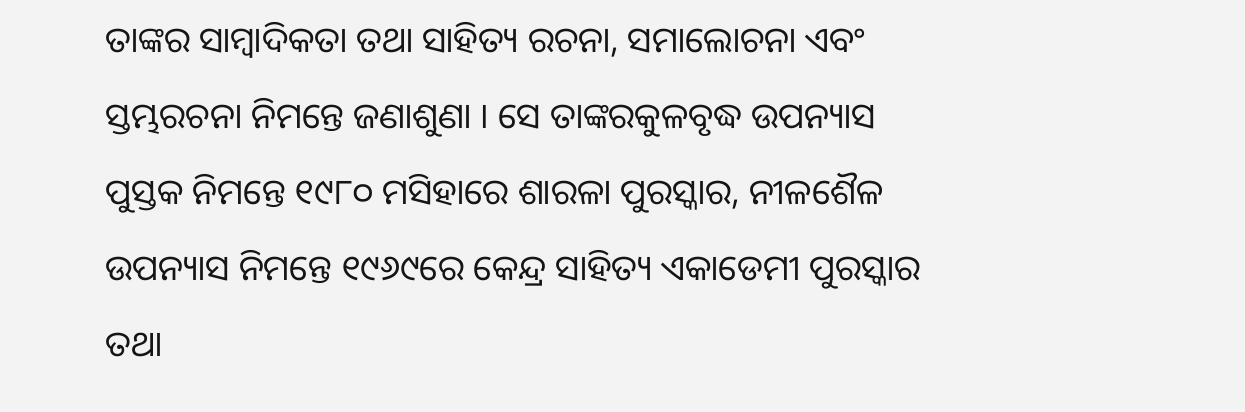ତାଙ୍କର ସାମ୍ବାଦିକତା ତଥା ସାହିତ୍ୟ ରଚନା, ସମାଲୋଚନା ଏବଂ ସ୍ତମ୍ଭରଚନା ନିମନ୍ତେ ଜଣାଶୁଣା । ସେ ତାଙ୍କରକୁଳବୃଦ୍ଧ ଉପନ୍ୟାସ ପୁସ୍ତକ ନିମନ୍ତେ ୧୯୮୦ ମସିହାରେ ଶାରଳା ପୁରସ୍କାର, ନୀଳଶୈଳ ଉପନ୍ୟାସ ନିମନ୍ତେ ୧୯୬୯ରେ କେନ୍ଦ୍ର ସାହିତ୍ୟ ଏକାଡେମୀ ପୁରସ୍କାର ତଥା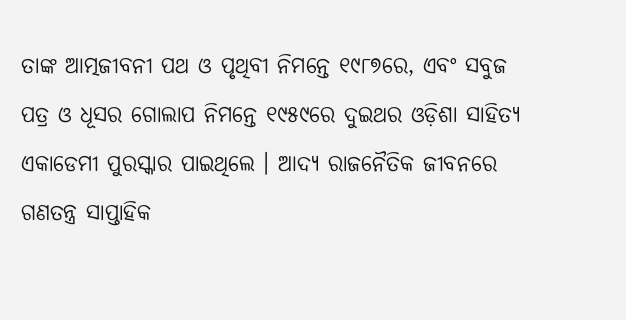ତାଙ୍କ ଆତ୍ମଜୀବନୀ ପଥ ଓ ପୃଥିବୀ ନିମନ୍ତେ ୧୯୮୭ରେ, ଏବଂ ସବୁଜ ପତ୍ର ଓ ଧୂସର ଗୋଲାପ ନିମନ୍ତେ ୧୯୫୯ରେ ଦୁଇଥର ଓଡ଼ିଶା ସାହିତ୍ୟ ଏକାଡେମୀ ପୁରସ୍କାର ପାଇଥିଲେ । ଆଦ୍ୟ ରାଜନୈତିକ ଜୀବନରେ ଗଣତନ୍ତ୍ର ସାପ୍ତାହିକ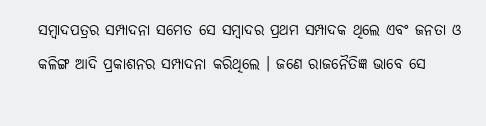ସମ୍ବାଦପତ୍ରର ସମ୍ପାଦନା ସମେତ ସେ ସମ୍ବାଦର ପ୍ରଥମ ସମ୍ପାଦକ ଥିଲେ ଏବଂ ଜନତା ଓ କଳିଙ୍ଗ ଆଦି ପ୍ରକାଶନର ସମ୍ପାଦନା କରିଥିଲେ । ଜଣେ ରାଜନୈତିଜ୍ଞ ଭାବେ ସେ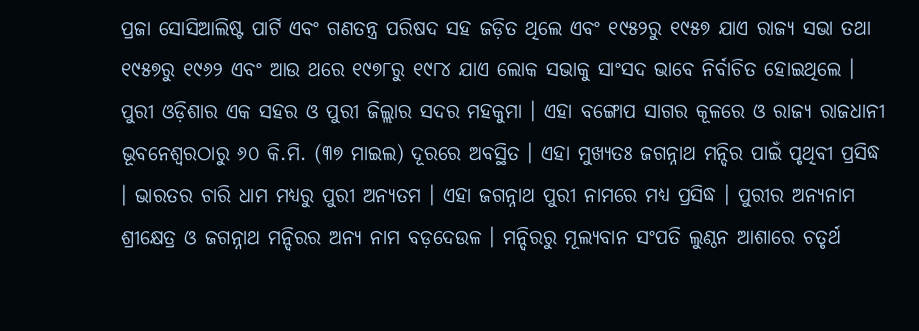ପ୍ରଜା ସୋସିଆଲିଷ୍ଟ ପାର୍ଟି ଏବଂ ଗଣତନ୍ତ୍ର ପରିଷଦ ସହ ଜଡ଼ିତ ଥିଲେ ଏବଂ ୧୯୫୨ରୁ ୧୯୫୭ ଯାଏ ରାଜ୍ୟ ସଭା ତଥା ୧୯୫୭ରୁ ୧୯୬୨ ଏବଂ ଆଉ ଥରେ ୧୯୭୮ରୁ ୧୯୮୪ ଯାଏ ଲୋକ ସଭାକୁ ସାଂସଦ ଭାବେ ନିର୍ବାଚିତ ହୋଇଥିଲେ ।
ପୁରୀ ଓଡ଼ିଶାର ଏକ ସହର ଓ ପୁରୀ ଜିଲ୍ଲାର ସଦର ମହକୁମା । ଏହା ବଙ୍ଗୋପ ସାଗର କୂଳରେ ଓ ରାଜ୍ୟ ରାଜଧାନୀ ଭୂବନେଶ୍ୱରଠାରୁ ୬୦ କି.ମି. (୩୭ ମାଇଲ) ଦୂରରେ ଅବସ୍ଥିତ । ଏହା ମୁଖ୍ୟତଃ ଜଗନ୍ନାଥ ମନ୍ଦିର ପାଇଁ ପୃଥିବୀ ପ୍ରସିଦ୍ଧ । ଭାରତର ଚାରି ଧାମ ମଧ୍ୟରୁ ପୁରୀ ଅନ୍ୟତମ । ଏହା ଜଗନ୍ନାଥ ପୁରୀ ନାମରେ ମଧ୍ୟ ପ୍ରସିଦ୍ଧ । ପୁରୀର ଅନ୍ୟନାମ ଶ୍ରୀକ୍ଷେତ୍ର ଓ ଜଗନ୍ନାଥ ମନ୍ଦିରର ଅନ୍ୟ ନାମ ବଡ଼ଦେଉଳ । ମନ୍ଦିରରୁ ମୂଲ୍ୟବାନ ସଂପତି ଲୁଣ୍ଠନ ଆଶାରେ ଚତୃର୍ଥ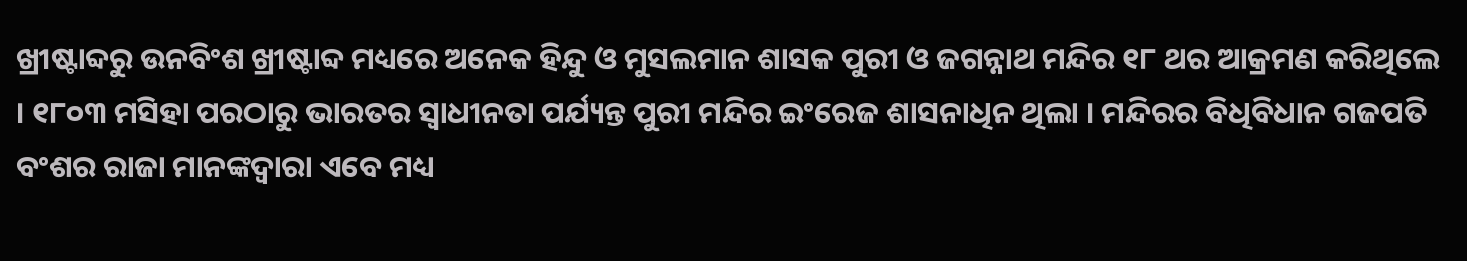ଖ୍ରୀଷ୍ଟାବ୍ଦରୁ ଉନବିଂଶ ଖ୍ରୀଷ୍ଟାବ୍ଦ ମଧ୍ୟରେ ଅନେକ ହିନ୍ଦୁ ଓ ମୁସଲମାନ ଶାସକ ପୁରୀ ଓ ଜଗନ୍ନାଥ ମନ୍ଦିର ୧୮ ଥର ଆକ୍ରମଣ କରିଥିଲେ । ୧୮୦୩ ମସିହା ପରଠାରୁ ଭାରତର ସ୍ୱାଧୀନତା ପର୍ଯ୍ୟନ୍ତ ପୁରୀ ମନ୍ଦିର ଇଂରେଜ ଶାସନାଧିନ ଥିଲା । ମନ୍ଦିରର ବିଧିବିଧାନ ଗଜପତି ବଂଶର ରାଜା ମାନଙ୍କଦ୍ୱାରା ଏବେ ମଧ୍ୟ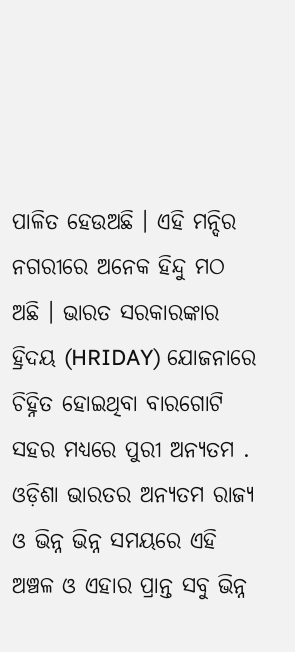ପାଳିତ ହେଉଅଛି । ଏହି ମନ୍ଦିର ନଗରୀରେ ଅନେକ ହିନ୍ଦୁ ମଠ ଅଛି । ଭାରତ ସରକାରଙ୍କାର ହ୍ରିଦୟ (HRIDAY) ଯୋଜନାରେ ଚିହ୍ନିତ ହୋଇଥିବା ବାରଗୋଟି ସହର ମଧ୍ୟରେ ପୁରୀ ଅନ୍ୟତମ .
ଓଡ଼ିଶା ଭାରତର ଅନ୍ୟତମ ରାଜ୍ୟ ଓ ଭିନ୍ନ ଭିନ୍ନ ସମୟରେ ଏହି ଅଞ୍ଚଳ ଓ ଏହାର ପ୍ରାନ୍ତ ସବୁ ଭିନ୍ନ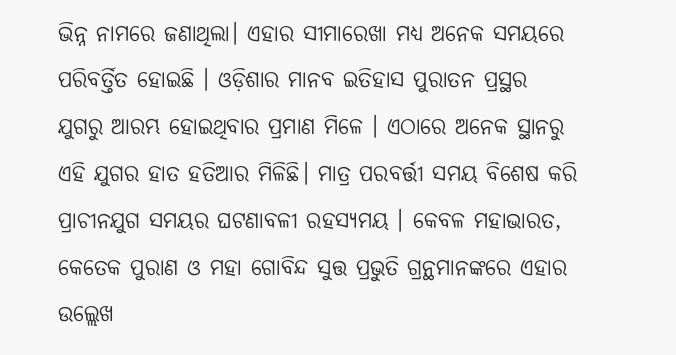ଭିନ୍ନ ନାମରେ ଜଣାଥିଲା। ଏହାର ସୀମାରେଖା ମଧ୍ୟ ଅନେକ ସମୟରେ ପରିବର୍ତ୍ତିତ ହୋଇଛି । ଓଡ଼ିଶାର ମାନବ ଇତିହାସ ପୁରାତନ ପ୍ରସ୍ଥର ଯୁଗରୁ ଆରମ୍ଭ ହୋଇଥିବାର ପ୍ରମାଣ ମିଳେ । ଏଠାରେ ଅନେକ ସ୍ଥାନରୁ ଏହି ଯୁଗର ହାତ ହତିଆର ମିଳିଛି। ମାତ୍ର ପରବର୍ତ୍ତୀ ସମୟ ବିଶେଷ କରି ପ୍ରାଚୀନଯୁଗ ସମୟର ଘଟଣାବଳୀ ରହସ୍ୟମୟ । କେବଳ ମହାଭାରତ, କେତେକ ପୁରାଣ ଓ ମହା ଗୋବିନ୍ଦ ସୁତ୍ତ ପ୍ରଭୁତି ଗ୍ରନ୍ଥମାନଙ୍କରେ ଏହାର ଉଲ୍ଲେଖ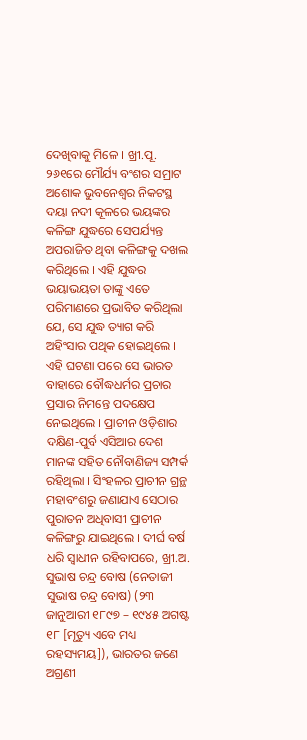ଦେଖିବାକୁ ମିଳେ । ଖ୍ରୀ.ପୂ. ୨୬୧ରେ ମୌର୍ଯ୍ୟ ବଂଶର ସମ୍ରାଟ ଅଶୋକ ଭୁବନେଶ୍ୱର ନିକଟସ୍ଥ ଦୟା ନଦୀ କୂଳରେ ଭୟଙ୍କର କଳିଙ୍ଗ ଯୁଦ୍ଧରେ ସେପର୍ଯ୍ୟନ୍ତ ଅପରାଜିତ ଥିବା କଳିଙ୍ଗକୁ ଦଖଲ କରିଥିଲେ । ଏହି ଯୁଦ୍ଧର ଭୟାଭୟତା ତାଙ୍କୁ ଏତେ ପରିମାଣରେ ପ୍ରଭାବିତ କରିଥିଲା ଯେ, ସେ ଯୁଦ୍ଧ ତ୍ୟାଗ କରି ଅହିଂସାର ପଥିକ ହୋଇଥିଲେ । ଏହି ଘଟଣା ପରେ ସେ ଭାରତ ବାହାରେ ବୌଦ୍ଧଧର୍ମର ପ୍ରଚାର ପ୍ରସାର ନିମନ୍ତେ ପଦକ୍ଷେପ ନେଇଥିଲେ । ପ୍ରାଚୀନ ଓଡ଼ିଶାର ଦକ୍ଷିଣ-ପୁର୍ବ ଏସିଆର ଦେଶ ମାନଙ୍କ ସହିତ ନୌବାଣିଜ୍ୟ ସମ୍ପର୍କ ରହିଥିଲା । ସିଂହଳର ପ୍ରାଚୀନ ଗ୍ରନ୍ଥ ମହାବଂଶରୁ ଜଣାଯାଏ ସେଠାର ପୁରାତନ ଅଧିବାସୀ ପ୍ରାଚୀନ କଳିଙ୍ଗରୁ ଯାଇଥିଲେ । ଦୀର୍ଘ ବର୍ଷ ଧରି ସ୍ୱାଧୀନ ରହିବାପରେ, ଖ୍ରୀ.ଅ.
ସୁଭାଷ ଚନ୍ଦ୍ର ବୋଷ (ନେତାଜୀ ସୁଭାଷ ଚନ୍ଦ୍ର ବୋଷ) (୨୩ ଜାନୁଆରୀ ୧୮୯୭ – ୧୯୪୫ ଅଗଷ୍ଟ ୧୮ [ମୃତ୍ୟୁ ଏବେ ମଧ୍ୟ ରହସ୍ୟମୟ]), ଭାରତର ଜଣେ ଅଗ୍ରଣୀ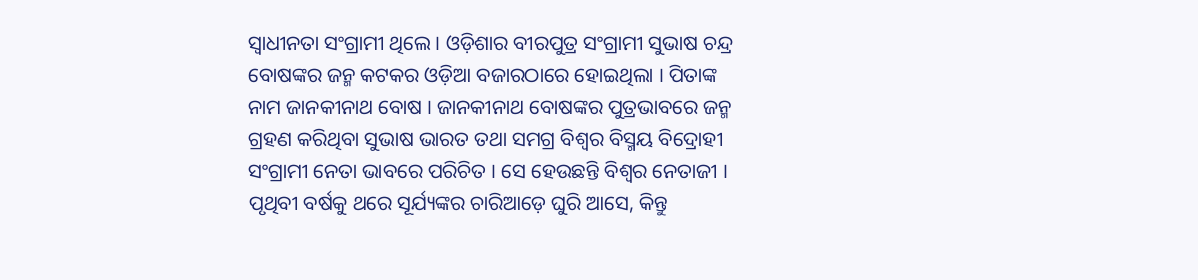ସ୍ୱାଧୀନତା ସଂଗ୍ରାମୀ ଥିଲେ । ଓଡ଼ିଶାର ବୀରପୁତ୍ର ସଂଗ୍ରାମୀ ସୁଭାଷ ଚନ୍ଦ୍ର ବୋଷଙ୍କର ଜନ୍ମ କଟକର ଓଡ଼ିଆ ବଜାରଠାରେ ହୋଇଥିଲା । ପିତାଙ୍କ ନାମ ଜାନକୀନାଥ ବୋଷ । ଜାନକୀନାଥ ବୋଷଙ୍କର ପୁତ୍ରଭାବରେ ଜନ୍ମ ଗ୍ରହଣ କରିଥିବା ସୁଭାଷ ଭାରତ ତଥା ସମଗ୍ର ବିଶ୍ୱର ବିସ୍ମୟ ବିଦ୍ରୋହୀ ସଂଗ୍ରାମୀ ନେତା ଭାବରେ ପରିଚିତ । ସେ ହେଉଛନ୍ତି ବିଶ୍ୱର ନେତାଜୀ ।
ପୃଥିବୀ ବର୍ଷକୁ ଥରେ ସୂର୍ଯ୍ୟଙ୍କର ଚାରିଆଡ଼େ ଘୁରି ଆସେ, କିନ୍ତୁ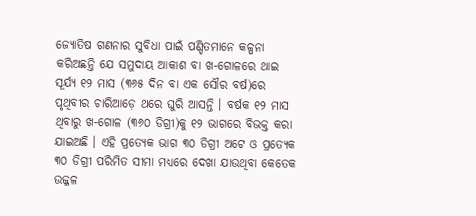ଜ୍ୟୋତିଷ ଗଣନାର ସୁବିଧା ପାଇଁ ପଣ୍ଡିତମାନେ କଳ୍ପନା କରିଅଛନ୍ତି ଯେ ସମୁଦାୟ ଆକାଶ ବା ଖ-ଗୋଳରେ ଥାଇ ସୂର୍ଯ୍ୟ ୧୨ ମାସ (୩୬୫ ଦିନ ବା ଏକ ସୌର ବର୍ଷ)ରେ ପୃଥିବୀର ଚାରିଆଡ଼େ ଥରେ ଘୁରି ଆସନ୍ତି । ବର୍ଷକ ୧୨ ମାସ ଥିବାରୁ ଖ-ଗୋଳ (୩୬୦ ଡିଗ୍ରୀ)କୁ ୧୨ ଭାଗରେ ବିଭକ୍ତ କରା ଯାଇଅଛି । ଏହି ପ୍ରତ୍ୟେକ ଭାଗ ୩୦ ଡିଗ୍ରୀ ଅଟେ ଓ ପ୍ରତ୍ୟେକ ୩୦ ଡିଗ୍ରୀ ପରିମିତ ସୀମା ମଧ୍ୟରେ ଦେଖା ଯାଉଥିବା କେତେକ ଉଜ୍ଜଳ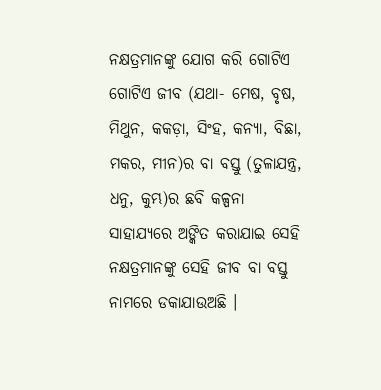ନକ୍ଷତ୍ରମାନଙ୍କୁ ଯୋଗ କରି ଗୋଟିଏ ଗୋଟିଏ ଜୀବ (ଯଥା- ମେଷ, ବୃଷ, ମିଥୁନ, କକଡ଼ା, ସିଂହ, କନ୍ୟା, ବିଛା, ମକର, ମୀନ)ର ବା ବସ୍ତୁ (ତୁଳାଯନ୍ତ୍ର, ଧନୁ, କୁମ୍ଭ)ର ଛବି କଳ୍ପନା ସାହାଯ୍ୟରେ ଅଙ୍କିତ କରାଯାଇ ସେହି ନକ୍ଷତ୍ରମାନଙ୍କୁ ସେହି ଜୀବ ବା ବସ୍ତୁ ନାମରେ ଡକାଯାଉଅଛି ।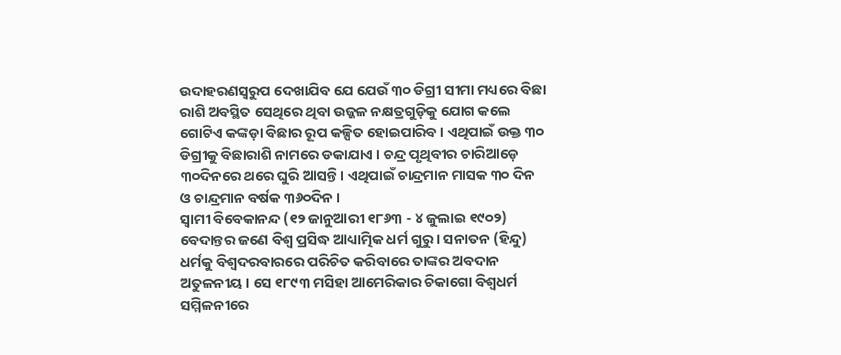ଉଦାହରଣସ୍ୱରୁପ ଦେଖାଯିବ ଯେ ଯେଉଁ ୩୦ ଡିଗ୍ରୀ ସୀମା ମଧ୍ୟରେ ବିଛା ରାଶି ଅବସ୍ଥିତ ସେଥିରେ ଥିବା ଉଜ୍ଜଳ ନକ୍ଷତ୍ରଗୁଡ଼ିକୁ ଯୋଗ କଲେ ଗୋଟିଏ କଙ୍କଡ଼ା ବିଛାର ରୂପ କଳ୍ପିତ ହୋଇପାରିବ । ଏଥିପାଇଁ ଉକ୍ତ ୩୦ ଡିଗ୍ରୀକୁ ବିଛାରାଶି ନାମରେ ଡକାଯାଏ । ଚନ୍ଦ୍ର ପୃଥିବୀର ଚାରିଆଡ଼େ ୩୦ଦିନରେ ଥରେ ଘୁରି ଆସନ୍ତି। ଏଥିପାଇଁ ଚାନ୍ଦ୍ରମାନ ମାସକ ୩୦ ଦିନ ଓ ଚାନ୍ଦ୍ରମାନ ବର୍ଷକ ୩୬୦ଦିନ ।
ସ୍ୱାମୀ ବିବେକାନନ୍ଦ (୧୨ ଜାନୁଆରୀ ୧୮୬୩ - ୪ ଜୁଲାଇ ୧୯୦୨) ବେଦାନ୍ତର ଜଣେ ବିଶ୍ୱ ପ୍ରସିଦ୍ଧ ଆଧ୍ୟାତ୍ମିକ ଧର୍ମ ଗୁରୁ । ସନାତନ (ହିନ୍ଦୁ) ଧର୍ମକୁ ବିଶ୍ୱଦରବାରରେ ପରିଚିତ କରିବାରେ ତାଙ୍କର ଅବଦାନ ଅତୁଳନୀୟ । ସେ ୧୮୯୩ ମସିହା ଆମେରିକାର ଚିକାଗୋ ବିଶ୍ୱଧର୍ମ ସମ୍ମିଳନୀରେ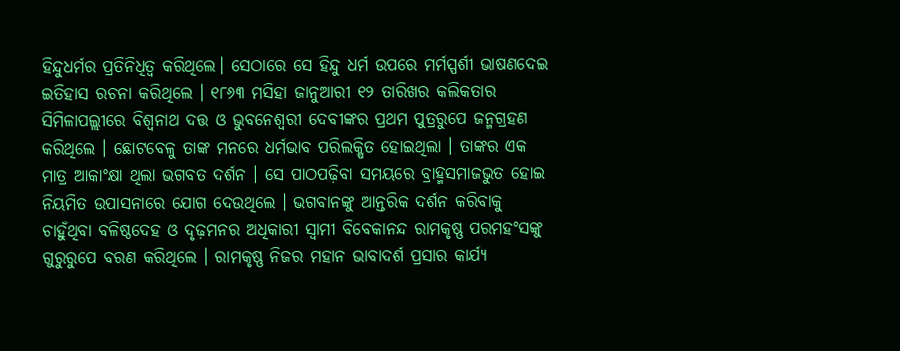ହିନ୍ଦୁଧର୍ମର ପ୍ରତିନିଧିତ୍ୱ କରିଥିଲେ। ସେଠାରେ ସେ ହିନ୍ଦୁ ଧର୍ମ ଉପରେ ମର୍ମସ୍ପର୍ଶୀ ଭାଷଣଦେଇ ଇତିହାସ ରଚନା କରିଥିଲେ । ୧୮୬୩ ମସିହା ଜାନୁଆରୀ ୧୨ ତାରିଖର କଲିକତାର ସିମିଳାପଲ୍ଲୀରେ ବିଶ୍ୱନାଥ ଦତ୍ତ ଓ ଭୁବନେଶ୍ୱରୀ ଦେବୀଙ୍କର ପ୍ରଥମ ପୁତ୍ରରୁପେ ଜନ୍ମଗ୍ରହଣ କରିଥିଲେ । ଛୋଟବେଳୁ ତାଙ୍କ ମନରେ ଧର୍ମଭାବ ପରିଲକ୍ଷିତ ହୋଇଥିଲା । ତାଙ୍କର ଏକ ମାତ୍ର ଆକାଂକ୍ଷା ଥିଲା ଭଗବତ ଦର୍ଶନ । ସେ ପାଠପଢ଼ିବା ସମୟରେ ବ୍ରାହ୍ମସମାଜଭୁତ ହୋଇ ନିୟମିତ ଉପାସନାରେ ଯୋଗ ଦେଉଥିଲେ । ଭଗବାନଙ୍କୁ ଆନ୍ତରିକ ଦର୍ଶନ କରିବାକୁ ଚାହୁଁଥିବା ବଳିଷ୍ଠଦେହ ଓ ଦୃଢ଼ମନର ଅଧିକାରୀ ସ୍ୱାମୀ ବିବେକାନନ୍ଦ ରାମକୃଷ୍ଣ ପରମହଂସଙ୍କୁ ଗୁରୁରୁପେ ବରଣ କରିଥିଲେ । ରାମକୃଷ୍ଣ ନିଜର ମହାନ ଭାବାଦର୍ଶ ପ୍ରସାର କାର୍ଯ୍ୟ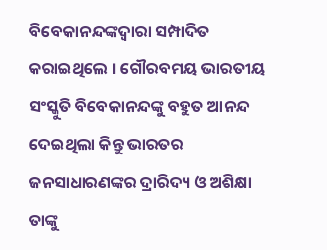ବିବେକାନନ୍ଦଙ୍କଦ୍ୱାରା ସମ୍ପାଦିତ କରାଇଥିଲେ । ଗୌରବମୟ ଭାରତୀୟ ସଂସ୍କୁତି ବିବେକାନନ୍ଦଙ୍କୁ ବହୁତ ଆନନ୍ଦ ଦେଇଥିଲା କିନ୍ତୁ ଭାରତର ଜନସାଧାରଣଙ୍କର ଦ୍ରାରିଦ୍ୟ ଓ ଅଶିକ୍ଷା ତାଙ୍କୁ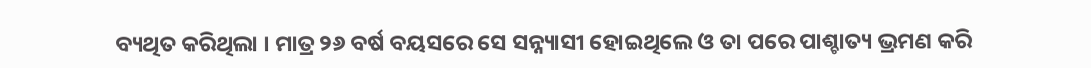ବ୍ୟଥିତ କରିଥିଲା । ମାତ୍ର ୨୬ ବର୍ଷ ବୟସରେ ସେ ସନ୍ନ୍ୟାସୀ ହୋଇଥିଲେ ଓ ତା ପରେ ପାଶ୍ଚାତ୍ୟ ଭ୍ରମଣ କରି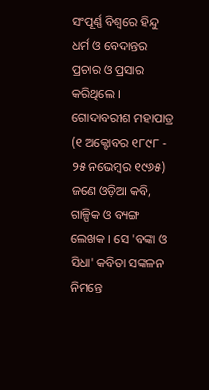ସଂପୂର୍ଣ୍ଣ ବିଶ୍ୱରେ ହିନ୍ଦୁ ଧର୍ମ ଓ ବେଦାନ୍ତର ପ୍ରଚାର ଓ ପ୍ରସାର କରିଥିଲେ ।
ଗୋଦାବରୀଶ ମହାପାତ୍ର (୧ ଅକ୍ଟୋବର ୧୮୯୮ - ୨୫ ନଭେମ୍ବର ୧୯୬୫) ଜଣେ ଓଡ଼ିଆ କବି, ଗାଳ୍ପିକ ଓ ବ୍ୟଙ୍ଗ ଲେଖକ । ସେ 'ବଙ୍କା ଓ ସିଧା' କବିତା ସଙ୍କଳନ ନିମନ୍ତେ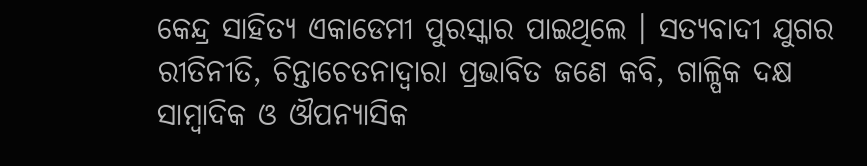କେନ୍ଦ୍ର ସାହିତ୍ୟ ଏକାଡେମୀ ପୁରସ୍କାର ପାଇଥିଲେ । ସତ୍ୟବାଦୀ ଯୁଗର ରୀତିନୀତି, ଚିନ୍ତାଚେତନାଦ୍ୱାରା ପ୍ରଭାବିତ ଜଣେ କବି, ଗାଳ୍ପିକ ଦକ୍ଷ ସାମ୍ବାଦିକ ଓ ଔପନ୍ୟାସିକ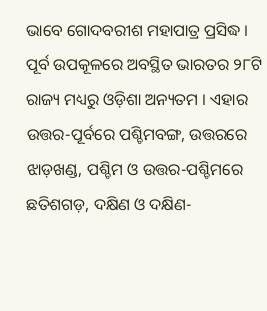ଭାବେ ଗୋଦବରୀଶ ମହାପାତ୍ର ପ୍ରସିଦ୍ଧ ।
ପୂର୍ବ ଉପକୂଳରେ ଅବସ୍ଥିତ ଭାରତର ୨୮ଟି ରାଜ୍ୟ ମଧ୍ୟରୁ ଓଡ଼ିଶା ଅନ୍ୟତମ । ଏହାର ଉତ୍ତର-ପୂର୍ବରେ ପଶ୍ଚିମବଙ୍ଗ, ଉତ୍ତରରେ ଝାଡ଼ଖଣ୍ଡ, ପଶ୍ଚିମ ଓ ଉତ୍ତର-ପଶ୍ଚିମରେ ଛତିଶଗଡ଼, ଦକ୍ଷିଣ ଓ ଦକ୍ଷିଣ-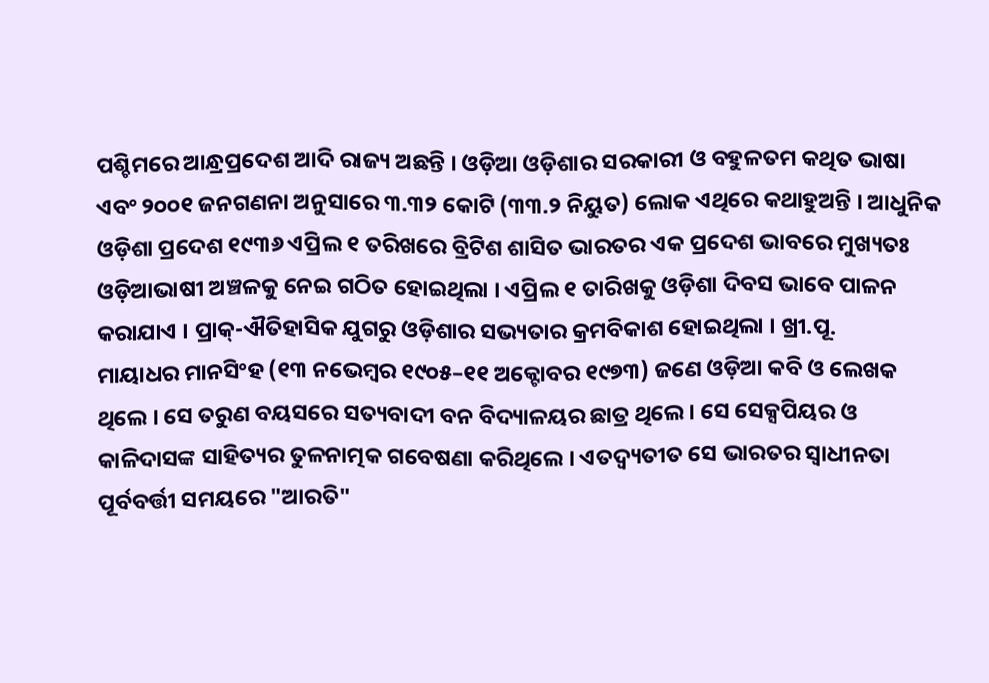ପଶ୍ଚିମରେ ଆନ୍ଧ୍ରପ୍ରଦେଶ ଆଦି ରାଜ୍ୟ ଅଛନ୍ତି । ଓଡ଼ିଆ ଓଡ଼ିଶାର ସରକାରୀ ଓ ବହୁଳତମ କଥିତ ଭାଷା ଏବଂ ୨୦୦୧ ଜନଗଣନା ଅନୁସାରେ ୩.୩୨ କୋଟି (୩୩.୨ ନିୟୁତ) ଲୋକ ଏଥିରେ କଥାହୁଅନ୍ତି । ଆଧୁନିକ ଓଡ଼ିଶା ପ୍ରଦେଶ ୧୯୩୬ ଏପ୍ରିଲ ୧ ତରିଖରେ ବ୍ରିଟିଶ ଶାସିତ ଭାରତର ଏକ ପ୍ରଦେଶ ଭାବରେ ମୁଖ୍ୟତଃ ଓଡ଼ିଆଭାଷୀ ଅଞ୍ଚଳକୁ ନେଇ ଗଠିତ ହୋଇଥିଲା । ଏପ୍ରିଲ ୧ ତାରିଖକୁ ଓଡ଼ିଶା ଦିବସ ଭାବେ ପାଳନ କରାଯାଏ । ପ୍ରାକ୍-ଐତିହାସିକ ଯୁଗରୁ ଓଡ଼ିଶାର ସଭ୍ୟତାର କ୍ରମବିକାଶ ହୋଇଥିଲା । ଖ୍ରୀ.ପୂ.
ମାୟାଧର ମାନସିଂହ (୧୩ ନଭେମ୍ବର ୧୯୦୫–୧୧ ଅକ୍ଟୋବର ୧୯୭୩) ଜଣେ ଓଡ଼ିଆ କବି ଓ ଲେଖକ ଥିଲେ । ସେ ତରୁଣ ବୟସରେ ସତ୍ୟବାଦୀ ବନ ବିଦ୍ୟାଳୟର ଛାତ୍ର ଥିଲେ । ସେ ସେକ୍ସପିୟର ଓ କାଳିଦାସଙ୍କ ସାହିତ୍ୟର ତୁଳନାତ୍ମକ ଗବେଷଣା କରିଥିଲେ । ଏତଦ୍ବ୍ୟତୀତ ସେ ଭାରତର ସ୍ୱାଧୀନତା ପୂର୍ବବର୍ତ୍ତୀ ସମୟରେ "ଆରତି"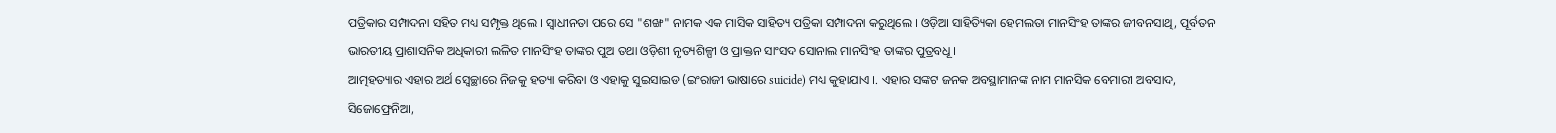ପତ୍ରିକାର ସମ୍ପାଦନା ସହିତ ମଧ୍ୟ ସମ୍ପୃକ୍ତ ଥିଲେ । ସ୍ୱାଧୀନତା ପରେ ସେ "ଶଙ୍ଖ" ନାମକ ଏକ ମାସିକ ସାହିତ୍ୟ ପତ୍ରିକା ସମ୍ପାଦନା କରୁଥିଲେ । ଓଡ଼ିଆ ସାହିତ୍ୟିକା ହେମଲତା ମାନସିଂହ ତାଙ୍କର ଜୀବନସାଥି, ପୂର୍ବତନ ଭାରତୀୟ ପ୍ରାଶାସନିକ ଅଧିକାରୀ ଲଳିତ ମାନସିଂହ ତାଙ୍କର ପୁଅ ତଥା ଓଡ଼ିଶୀ ନୃତ୍ୟଶିଳ୍ପୀ ଓ ପ୍ରାକ୍ତନ ସାଂସଦ ସୋନାଲ ମାନସିଂହ ତାଙ୍କର ପୁତ୍ରବଧୂ ।
ଆତ୍ମହତ୍ୟାର ଏହାର ଅର୍ଥ ସ୍ୱେଚ୍ଛାରେ ନିଜକୁ ହତ୍ୟା କରିବା ଓ ଏହାକୁ ସୁଇସାଇଡ (ଇଂରାଜୀ ଭାଷାରେ suicide) ମଧ୍ୟ କୁହାଯାଏ ।. ଏହାର ସଙ୍କଟ ଜନକ ଅବସ୍ଥାମାନଙ୍କ ନାମ ମାନସିକ ବେମାରୀ ଅବସାଦ, ସିଜୋଫ୍ରେନିଆ,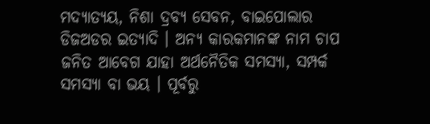ମଦ୍ୟାତ୍ୟୟ, ନିଶା ଦ୍ରବ୍ୟ ସେବନ, ବାଇପୋଲାର ଡିଜଅଡର ଇତ୍ୟାଦି । ଅନ୍ୟ କାରକମାନଙ୍କ ନାମ ଚାପ ଜନିତ ଆବେଗ ଯାହା ଅର୍ଥନୈତିକ ସମସ୍ୟା, ସମ୍ପର୍କ ସମସ୍ୟା ବା ଭୟ । ପୂର୍ବରୁ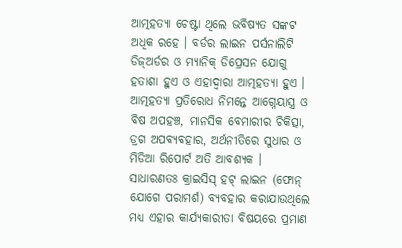ଆତ୍ମହତ୍ୟା ଚେଷ୍ଟା ଥିଲେ ଭବିଷ୍ୟତ ସଙ୍କଟ ଅଧିକ ରହେ । ବର୍ଡର ଲାଇନ ପର୍ସନାଲିଟି ଡିଜ୍ଅର୍ଡର ଓ ମ୍ୟାନିକ୍ ଡିପ୍ରେସନ ଯୋଗୁ ହତାଶା ହୁଏ ଓ ଏହାଦ୍ୱାରା ଆତ୍ମହତ୍ୟା ହୁଏ । ଆତ୍ମହତ୍ୟା ପ୍ରତିରୋଧ ନିମନ୍ତେ ଆଗ୍ନେୟାସ୍ତ୍ର ଓ ବିଷ ଅପହଞ୍ଚ, ମାନସିକ ବେମାରୀର ଚିକିତ୍ସା, ଡ୍ରଗ ଅପବ୍ୟବହାର, ଅର୍ଥନୀତିରେ ସୁଧାର ଓ ମିଡିଆ ରିପୋର୍ଟ ଅତି ଆବଶ୍ୟକ । ସାଧାରଣତଃ କ୍ରାଇସିସ୍ ହଟ୍ ଲାଇନ (ଫୋନ୍ ଯୋଗେ ପରାମର୍ଶ) ବ୍ୟବହାର କରାଯାଉଥିଲେ ମଧ୍ୟ ଏହାର କାର୍ଯ୍ୟକାରୀତା ବିଷୟରେ ପ୍ରମାଣ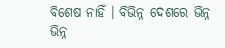ବିଶେଷ ନାହିଁ । ବିଭିନ୍ନ ଦେଶରେ ଭିନ୍ନ ଭିନ୍ନ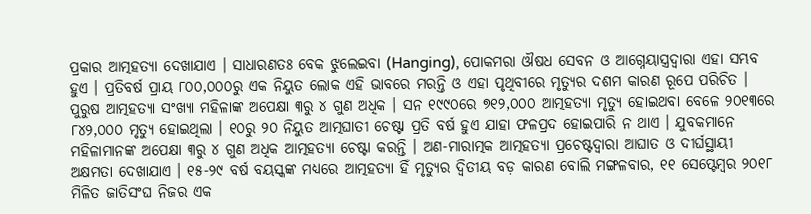ପ୍ରକାର ଆତ୍ମହତ୍ୟା ଦେଖାଯାଏ । ସାଧାରଣତଃ ବେକ ଝୁଲେଇବା (Hanging), ପୋକମରା ଔଷଧ ସେବନ ଓ ଆଗ୍ନେୟାସ୍ତ୍ରଦ୍ୱାରା ଏହା ସମ୍ଭବ ହୁଏ । ପ୍ରତିବର୍ଷ ପ୍ରାୟ ୮୦୦,୦୦୦ରୁ ଏକ ନିୟୁତ ଲୋକ ଏହି ଭାବରେ ମରନ୍ତି ଓ ଏହା ପୃଥିବୀରେ ମୃତ୍ୟୁର ଦଶମ କାରଣ ରୂପେ ପରିଚିତ । ପୁରୁଷ ଆତ୍ମହତ୍ୟା ସଂଖ୍ୟା ମହିଳାଙ୍କ ଅପେକ୍ଷା ୩ରୁ ୪ ଗୁଣ ଅଧିକ । ସନ ୧୯୯୦ରେ ୭୧୨,୦୦୦ ଆତ୍ମହତ୍ୟା ମୃତ୍ୟୁ ହୋଇଥବା ବେଳେ ୨୦୧୩ରେ ୮୪୨,୦୦୦ ମୃତ୍ୟୁ ହୋଇଥିଲା । ୧୦ରୁ ୨୦ ନିୟୁତ ଆତ୍ମଘାତୀ ଚେଷ୍ଟା ପ୍ରତି ବର୍ଷ ହୁଏ ଯାହା ଫଳପ୍ରଦ ହୋଇପାରି ନ ଥାଏ । ଯୁବକମାନେ ମହିଳାମାନଙ୍କ ଅପେକ୍ଷା ୩ରୁ ୪ ଗୁଣ ଅଧିକ ଆତ୍ମହତ୍ୟା ଚେଷ୍ଟା କରନ୍ତି । ଅଣ-ମାରାତ୍ମକ ଆତ୍ମହତ୍ୟା ପ୍ରଚେଷ୍ଟଦ୍ୱାରା ଆଘାତ ଓ ଦୀର୍ଘସ୍ଥାୟୀ ଅକ୍ଷମତା ଦେଖାଯାଏ । ୧୫-୨୯ ବର୍ଷ ବୟସ୍କଙ୍କ ମଧ୍ୟରେ ଆତ୍ମହତ୍ୟା ହିଁ ମୃତ୍ୟୁର ଦ୍ୱିତୀୟ ବଡ଼ କାରଣ ବୋଲି ମଙ୍ଗଳବାର, ୧୧ ସେପ୍ଟେମ୍ବର ୨୦୧୮ ମିଳିତ ଜାତିସଂଘ ନିଜର ଏକ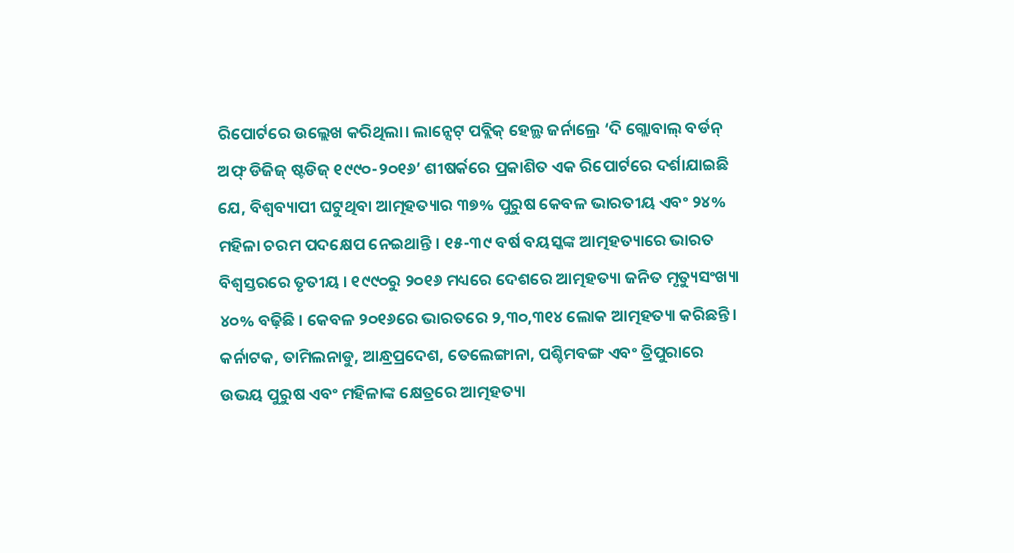ରିପୋର୍ଟରେ ଉଲ୍ଲେଖ କରିଥିଲା। ଲାନ୍ସେଟ୍ ପବ୍ଲିକ୍ ହେଲ୍ଥ ଜର୍ନାଲ୍ରେ ‘ଦି ଗ୍ଲୋବାଲ୍ ବର୍ଡନ୍ ଅଫ୍ ଡିଜିଜ୍ ଷ୍ଟଡିଜ୍ ୧୯୯୦-୨୦୧୬’ ଶୀଷର୍କରେ ପ୍ରକାଶିତ ଏକ ରିପୋର୍ଟରେ ଦର୍ଶାଯାଇଛି ଯେ, ବିଶ୍ୱବ୍ୟାପୀ ଘଟୁଥିବା ଆତ୍ମହତ୍ୟାର ୩୭% ପୁରୁଷ କେବଳ ଭାରତୀୟ ଏବଂ ୨୪% ମହିଳା ଚରମ ପଦକ୍ଷେପ ନେଇଥାନ୍ତି । ୧୫-୩୯ ବର୍ଷ ବୟସ୍କଙ୍କ ଆତ୍ମହତ୍ୟାରେ ଭାରତ ବିଶ୍ୱସ୍ତରରେ ତୃତୀୟ । ୧୯୯୦ରୁ ୨୦୧୬ ମଧ୍ୟରେ ଦେଶରେ ଆତ୍ମହତ୍ୟା ଜନିତ ମୃତ୍ୟୁସଂଖ୍ୟା ୪୦% ବଢ଼ିଛି । କେବଳ ୨୦୧୬ରେ ଭାରତରେ ୨,୩୦,୩୧୪ ଲୋକ ଆତ୍ମହତ୍ୟା କରିଛନ୍ତି । କର୍ନାଟକ, ତାମିଲନାଡୁ, ଆନ୍ଧ୍ରପ୍ରଦେଶ, ତେଲେଙ୍ଗାନା, ପଶ୍ଚିମବଙ୍ଗ ଏବଂ ତ୍ରିପୁରାରେ ଉଭୟ ପୁରୁଷ ଏବଂ ମହିଳାଙ୍କ କ୍ଷେତ୍ରରେ ଆତ୍ମହତ୍ୟା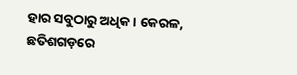ହାର ସବୁଠାରୁ ଅଧିକ । କେରଳ, ଛତିଶଗଡ଼ରେ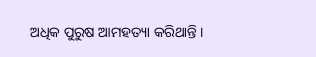ଅଧିକ ପୁରୁଷ ଆମହତ୍ୟା କରିଥାନ୍ତି ।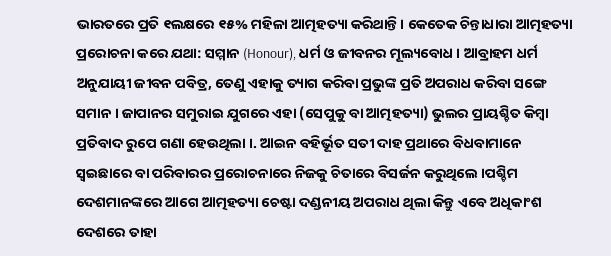ଭାରତରେ ପ୍ରତି ୧ଲକ୍ଷରେ ୧୫% ମହିଳା ଆତ୍ମହତ୍ୟା କରିଥାନ୍ତି। କେତେକ ଚିନ୍ତାଧାରା ଆତ୍ମହତ୍ୟା ପ୍ରରୋଚନା କରେ ଯଥା: ସମ୍ମାନ (Honour), ଧର୍ମ ଓ ଜୀବନର ମୂଲ୍ୟବୋଧ । ଆବ୍ରାହମ ଧର୍ମ ଅନୁଯାୟୀ ଜୀବନ ପବିତ୍ର, ତେଣୁ ଏହାକୁ ତ୍ୟାଗ କରିବା ପ୍ରଭୁଙ୍କ ପ୍ରତି ଅପରାଧ କରିବା ସଙ୍ଗେ ସମାନ । ଜାପାନର ସମୁରାଇ ଯୁଗରେ ଏହା (ସେପୁକୁ ବା ଆତ୍ମହତ୍ୟା) ଭୁଲର ପ୍ରାୟଶ୍ଚିତ କିମ୍ବା ପ୍ରତିବାଦ ରୁପେ ଗଣା ହେଉଥିଲା ।. ଆଇନ ବହିର୍ଭୂତ ସତୀ ଦାହ ପ୍ରଥାରେ ବିଧବାମାନେ ସ୍ୱଇଛାରେ ବା ପରିବାରର ପ୍ରରୋଚନାରେ ନିଜକୁ ଚିତାରେ ବିସର୍ଜନ କରୁଥିଲେ ।ପଶ୍ଚିମ ଦେଶମାନଙ୍କରେ ଆଗେ ଆତ୍ମହତ୍ୟା ଚେଷ୍ଟା ଦଣ୍ଡନୀୟ ଅପରାଧ ଥିଲା କିନ୍ତୁ ଏବେ ଅଧିକାଂଶ ଦେଶରେ ତାହା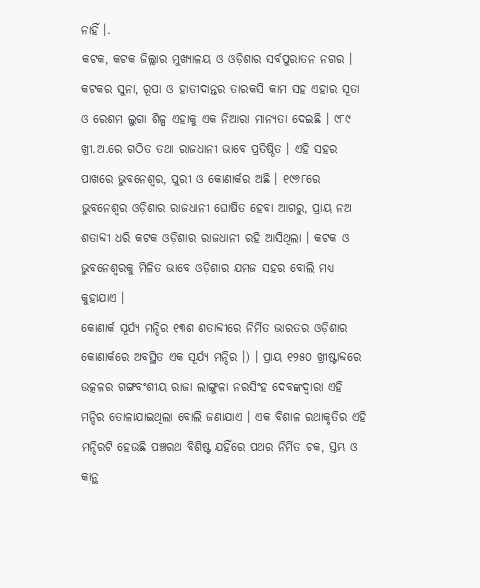ନାହିଁ ।.
କଟକ, କଟକ ଜିଲ୍ଲାର ମୁଖ୍ୟାଳୟ ଓ ଓଡ଼ିଶାର ସର୍ବପୁରାତନ ନଗର । କଟକର ସୁନା, ରୂପା ଓ ହାତୀଦାନ୍ତର ତାରକସି କାମ ସହ ଏହାର ସୂତା ଓ ରେଶମ ଲୁଗା ଶିଳ୍ପ ଏହାକୁ ଏକ ନିଆରା ମାନ୍ୟତା ଦେଇଛି । ୯୮୯ ଖ୍ରୀ.ଅ.ରେ ଗଠିତ ତଥା ରାଜଧାନୀ ଭାବେ ପ୍ରତିଷ୍ଠିତ । ଏହି ସହର ପାଖରେ ଭୁବନେଶ୍ୱର, ପୁରୀ ଓ କୋଣାର୍କର ଅଛି । ୧୯୬୮ରେ ଭୁବନେଶ୍ୱର ଓଡ଼ିଶାର ରାଜଧାନୀ ଘୋଷିତ ହେବା ଆଗରୁ, ପ୍ରାୟ ନଅ ଶତାବ୍ଦୀ ଧରି କଟକ ଓଡ଼ିଶାର ରାଜଧାନୀ ରହି ଆସିଥିଲା । କଟକ ଓ ଭୁବନେଶ୍ୱରକୁ ମିଳିତ ଭାବେ ଓଡ଼ିଶାର ଯମଜ ସହର ବୋଲି ମଧ୍ୟ କୁହାଯାଏ ।
କୋଣାର୍କ ସୂର୍ଯ୍ୟ ମନ୍ଦିର ୧୩ଶ ଶତାବ୍ଦୀରେ ନିର୍ମିତ ଭାରତର ଓଡ଼ିଶାର କୋଣାର୍କରେ ଅବସ୍ଥିତ ଏକ ସୂର୍ଯ୍ୟ ମନ୍ଦିର ।) । ପ୍ରାୟ ୧୨୫୦ ଖ୍ରୀଷ୍ଟାବ୍ଦରେ ଉତ୍କଳର ଗଙ୍ଗବଂଶୀୟ ରାଜା ଲାଙ୍ଗୁଳା ନରସିଂହ ଦେବଙ୍କଦ୍ୱାରା ଏହି ମନ୍ଦିର ତୋଳାଯାଇଥିଲା ବୋଲି ଜଣାଯାଏ । ଏକ ବିଶାଳ ରଥାକୃତିର ଏହି ମନ୍ଦିରଟି ହେଉଛି ପଞ୍ଚରଥ ବିଶିଷ୍ଟ ଯହିଁରେ ପଥର ନିର୍ମିତ ଚକ, ସ୍ତମ୍ଭ ଓ କାନ୍ଥ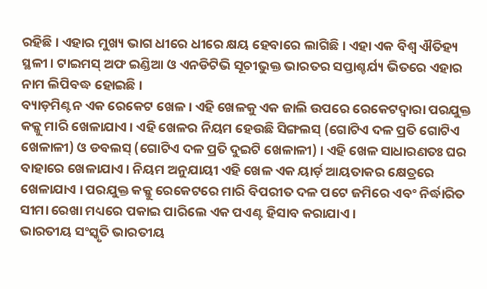ରହିଛି । ଏହାର ମୁଖ୍ୟ ଭାଗ ଧୀରେ ଧୀରେ କ୍ଷୟ ହେବାରେ ଲାଗିଛି । ଏହା ଏକ ବିଶ୍ୱ ଐତିହ୍ୟ ସ୍ଥଳୀ । ଟାଇମସ୍ ଅଫ ଇଣ୍ଡିଆ ଓ ଏନଡିଟିଭି ସୂଚୀଭୁକ୍ତ ଭାରତର ସପ୍ତାଶ୍ଚର୍ଯ୍ୟ ଭିତରେ ଏହାର ନାମ ଲିପିବଦ୍ଧ ହୋଇଛି ।
ବ୍ୟାଡ଼ମିଣ୍ଟନ ଏକ ରେକେଟ ଖେଳ । ଏହି ଖେଳକୁ ଏକ ଜାଲି ଉପରେ ରେକେଟଦ୍ୱାରା ପରଯୁକ୍ତ କକ୍କୁ ମାରି ଖେଳାଯାଏ । ଏହି ଖେଳର ନିୟମ ହେଉଛି ସିଙ୍ଗଲସ୍ (ଗୋଟିଏ ଦଳ ପ୍ରତି ଗୋଟିଏ ଖେଳାଳୀ) ଓ ଡବଲସ୍ (ଗୋଟିଏ ଦଳ ପ୍ରତି ଦୁଇଟି ଖେଳାଳୀ) । ଏହି ଖେଳ ସାଧାରଣତଃ ଘର ବାହାରେ ଖେଳାଯାଏ । ନିୟମ ଅନୁଯାୟୀ ଏହି ଖେଳ ଏକ ୟାର୍ଡ଼ ଆୟତାକର କ୍ଷେତ୍ରରେ ଖେଳାଯାଏ । ପରଯୁକ୍ତ କକ୍କୁ ରେକେଟରେ ମାରି ବିପରୀତ ଦଳ ପଟେ ଜମିରେ ଏବଂ ନିର୍ଦ୍ଧାରିତ ସୀମା ରେଖା ମଧ୍ୟରେ ପକାଇ ପାରିଲେ ଏକ ପଏଣ୍ଟ ହିସାବ କରାଯାଏ ।
ଭାରତୀୟ ସଂସ୍କୃତି ଭାରତୀୟ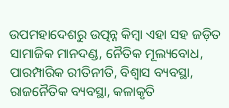ଉପମହାଦେଶରୁ ଉତ୍ପନ୍ନ କିମ୍ବା ଏହା ସହ ଜଡ଼ିତ ସାମାଜିକ ମାନଦଣ୍ଡ, ନୈତିକ ମୂଲ୍ୟବୋଧ, ପାରମ୍ପାରିକ ରୀତିନୀତି, ବିଶ୍ୱାସ ବ୍ୟବସ୍ଥା, ରାଜନୈତିକ ବ୍ୟବସ୍ଥା, କଳାକୃତି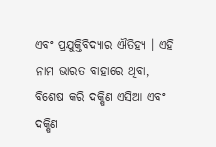ଏବଂ ପ୍ରଯୁକ୍ତିବିଦ୍ୟାର ଐତିହ୍ୟ । ଏହି ନାମ ଭାରତ ବାହାରେ ଥିବା, ବିଶେଷ କରି ଦକ୍ଷିଣ ଏସିଆ ଏବଂ ଦକ୍ଷିଣ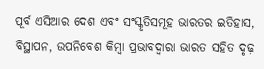ପୂର୍ବ ଏସିଆର ଦେଶ ଏବଂ ସଂସ୍କୃତିସମୂହ ଭାରତର ଇତିହାସ, ବିସ୍ଥାପନ, ଉପନିବେଶ କିମ୍ବା ପ୍ରଭାବଦ୍ୱାରା ଭାରତ ସହିତ ଦୃଢ଼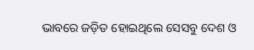ଭାବରେ ଜଡ଼ିତ ହୋଇଥିଲେ ସେସବୁ ଦେଶ ଓ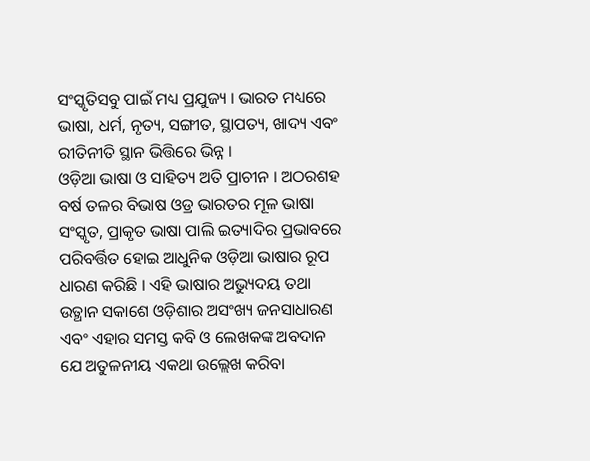ସଂସ୍କୃତିସବୁ ପାଇଁ ମଧ୍ୟ ପ୍ରଯୁଜ୍ୟ । ଭାରତ ମଧ୍ୟରେ ଭାଷା, ଧର୍ମ, ନୃତ୍ୟ, ସଙ୍ଗୀତ, ସ୍ଥାପତ୍ୟ, ଖାଦ୍ୟ ଏବଂ ରୀତିନୀତି ସ୍ଥାନ ଭିତ୍ତିରେ ଭିନ୍ନ ।
ଓଡ଼ିଆ ଭାଷା ଓ ସାହିତ୍ୟ ଅତି ପ୍ରାଚୀନ । ଅଠରଶହ ବର୍ଷ ତଳର ବିଭାଷ ଓଡ୍ର ଭାରତର ମୂଳ ଭାଷା ସଂସ୍କୃତ, ପ୍ରାକୃତ ଭାଷା ପାଲି ଇତ୍ୟାଦିର ପ୍ରଭାବରେ ପରିବର୍ତ୍ତିତ ହୋଇ ଆଧୁନିକ ଓଡ଼ିଆ ଭାଷାର ରୂପ ଧାରଣ କରିଛି । ଏହି ଭାଷାର ଅଭ୍ୟୁଦୟ ତଥା ଉତ୍ଥାନ ସକାଶେ ଓଡ଼ିଶାର ଅସଂଖ୍ୟ ଜନସାଧାରଣ ଏବଂ ଏହାର ସମସ୍ତ କବି ଓ ଲେଖକଙ୍କ ଅବଦାନ ଯେ ଅତୁଳନୀୟ ଏକଥା ଉଲ୍ଲେଖ କରିବା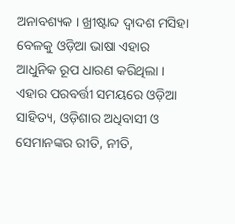ଅନାବଶ୍ୟକ । ଖ୍ରୀଷ୍ଟାବ୍ଦ ଦ୍ୱାଦଶ ମସିହା ବେଳକୁ ଓଡ଼ିଆ ଭାଷା ଏହାର ଆଧୁନିକ ରୂପ ଧାରଣ କରିଥିଲା । ଏହାର ପରବର୍ତ୍ତୀ ସମୟରେ ଓଡ଼ିଆ ସାହିତ୍ୟ, ଓଡ଼ିଶାର ଅଧିବାସୀ ଓ ସେମାନଙ୍କର ରୀତି, ନୀତି,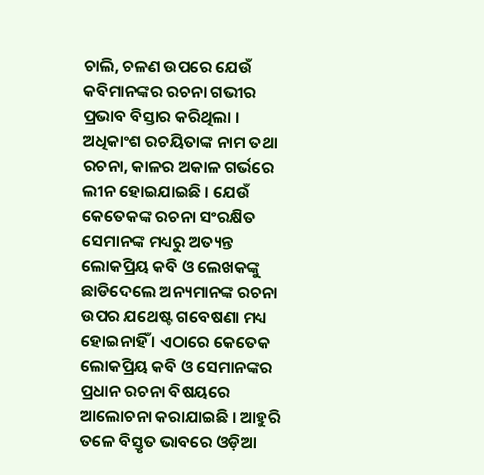ଚାଲି, ଚଳଣ ଉପରେ ଯେଉଁ କବିମାନଙ୍କର ରଚନା ଗଭୀର ପ୍ରଭାବ ବିସ୍ତାର କରିଥିଲା । ଅଧିକାଂଶ ରଚୟିତାଙ୍କ ନାମ ତଥା ରଚନା, କାଳର ଅକାଳ ଗର୍ଭରେ ଲୀନ ହୋଇଯାଇଛି । ଯେଉଁ କେତେକଙ୍କ ରଚନା ସଂରକ୍ଷିତ ସେମାନଙ୍କ ମଧ୍ୟରୁ ଅତ୍ୟନ୍ତ ଲୋକପ୍ରିୟ କବି ଓ ଲେଖକଙ୍କୁ ଛାଡିଦେଲେ ଅନ୍ୟମାନଙ୍କ ରଚନା ଉପର ଯଥେଷ୍ଟ ଗବେଷଣା ମଧ୍ୟ ହୋଇନାହିଁ । ଏଠାରେ କେତେକ ଲୋକପ୍ରିୟ କବି ଓ ସେମାନଙ୍କର ପ୍ରଧାନ ରଚନା ବିଷୟରେ ଆଲୋଚନା କରାଯାଇଛି । ଆହୁରି ତଳେ ବିସ୍ତୃତ ଭାବରେ ଓଡ଼ିଆ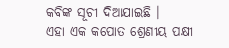କବିଙ୍କ ସୂଚୀ ଦିଆଯାଇଛି ।
ଏହା ଏକ କପୋତ ଶ୍ରେଣୀୟ ପକ୍ଷୀ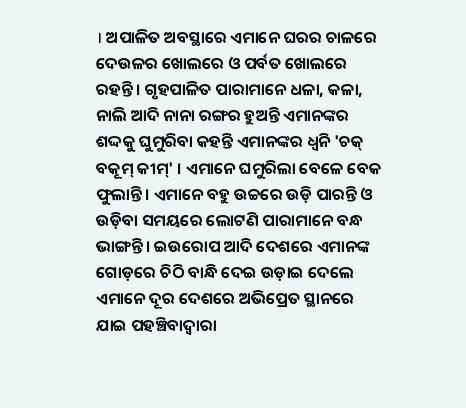। ଅପାଳିତ ଅବସ୍ଥାରେ ଏମାନେ ଘରର ଚାଳରେ ଦେଉଳର ଖୋଲରେ ଓ ପର୍ବତ ଖୋଲରେ ରହନ୍ତି । ଗୃହପାଳିତ ପାରାମାନେ ଧଳା, କଳା, ନାଲି ଆଦି ନାନା ରଙ୍ଗର ହୁଅନ୍ତି ଏମାନଙ୍କର ଶଦ୍ଦକୁ ଘୁମୁରିବା କହନ୍ତି ଏମାନଙ୍କର ଧ୍ୱନି 'ଚକ୍ ବକୂମ୍ କୀମ୍' । ଏମାନେ ଘମୁରିଲା ବେଳେ ବେକ ଫୁଲାନ୍ତି । ଏମାନେ ବହୁ ଉଚ୍ଚରେ ଉଡ଼ି ପାରନ୍ତି ଓ ଉଡ଼ିବା ସମୟରେ ଲୋଟଣି ପାରାମାନେ ବନ୍ଧ ଭାଙ୍ଗନ୍ତି । ଇଉରୋପ ଆଦି ଦେଶରେ ଏମାନଙ୍କ ଗୋଡ଼ରେ ଚିଠି ବାନ୍ଧି ଦେଇ ଉଡ଼ାଇ ଦେଲେ ଏମାନେ ଦୂର ଦେଶରେ ଅଭିପ୍ରେତ ସ୍ଥାନରେ ଯାଇ ପହଞ୍ଚିବାଦ୍ୱାରା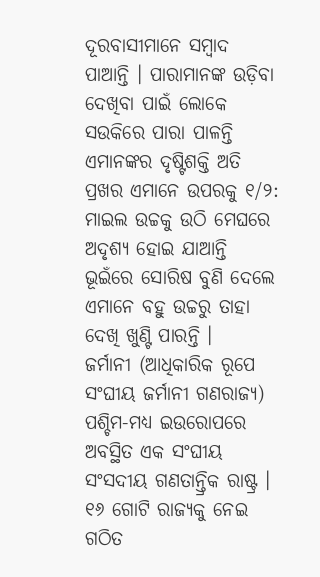ଦୂରବାସୀମାନେ ସମ୍ବାଦ ପାଆନ୍ତି । ପାରାମାନଙ୍କ ଉଡ଼ିବା ଦେଖିବା ପାଇଁ ଲୋକେ ସଉକିରେ ପାରା ପାଳନ୍ତି ଏମାନଙ୍କର ଦୃଷ୍ଟିଶକ୍ତି ଅତି ପ୍ରଖର ଏମାନେ ଉପରକୁ ୧/୨: ମାଇଲ ଉଚ୍ଚକୁ ଉଠି ମେଘରେ ଅଦୃଶ୍ୟ ହୋଇ ଯାଆନ୍ତି ଭୂଇଁରେ ସୋରିଷ ବୁଣି ଦେଲେ ଏମାନେ ବହୁ ଉଚ୍ଚରୁ ତାହା ଦେଖି ଖୁଣ୍ଟି ପାରନ୍ତି ।
ଜର୍ମାନୀ (ଆଧିକାରିକ ରୂପେ ସଂଘୀୟ ଜର୍ମାନୀ ଗଣରାଜ୍ୟ) ପଶ୍ଚିମ-ମଧ୍ୟ ଇଉରୋପରେ ଅବସ୍ଥିତ ଏକ ସଂଘୀୟ ସଂସଦୀୟ ଗଣତାନ୍ତ୍ରିକ ରାଷ୍ଟ୍ର । ୧୬ ଗୋଟି ରାଜ୍ୟକୁ ନେଇ ଗଠିତ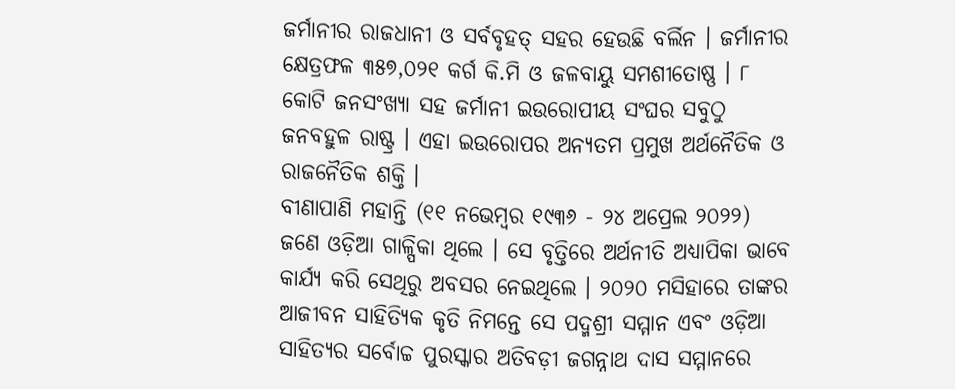ଜର୍ମାନୀର ରାଜଧାନୀ ଓ ସର୍ବବୃହତ୍ ସହର ହେଉଛି ବର୍ଲିନ । ଜର୍ମାନୀର କ୍ଷେତ୍ରଫଳ ୩୫୭,୦୨୧ କର୍ଗ କି.ମି ଓ ଜଳବାୟୁ ସମଶୀତୋଷ୍ଣ । ୮ କୋଟି ଜନସଂଖ୍ୟା ସହ ଜର୍ମାନୀ ଇଉରୋପୀୟ ସଂଘର ସବୁଠୁ ଜନବହୁଳ ରାଷ୍ଟ୍ର । ଏହା ଇଉରୋପର ଅନ୍ୟତମ ପ୍ରମୁଖ ଅର୍ଥନୈତିକ ଓ ରାଜନୈତିକ ଶକ୍ତି ।
ବୀଣାପାଣି ମହାନ୍ତି (୧୧ ନଭେମ୍ବର ୧୯୩୬ - ୨୪ ଅପ୍ରେଲ ୨୦୨୨) ଜଣେ ଓଡ଼ିଆ ଗାଳ୍ପିକା ଥିଲେ । ସେ ବୃତ୍ତିରେ ଅର୍ଥନୀତି ଅଧ୍ୟାପିକା ଭାବେ କାର୍ଯ୍ୟ କରି ସେଥିରୁ ଅବସର ନେଇଥିଲେ । ୨୦୨୦ ମସିହାରେ ତାଙ୍କର ଆଜୀବନ ସାହିତ୍ୟିକ କୃତି ନିମନ୍ତେ ସେ ପଦ୍ମଶ୍ରୀ ସମ୍ମାନ ଏବଂ ଓଡ଼ିଆ ସାହିତ୍ୟର ସର୍ବୋଚ୍ଚ ପୁରସ୍କାର ଅତିବଡ଼ୀ ଜଗନ୍ନାଥ ଦାସ ସମ୍ମାନରେ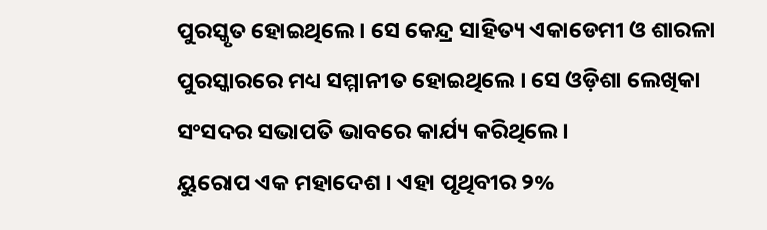ପୁରସ୍କୃତ ହୋଇଥିଲେ । ସେ କେନ୍ଦ୍ର ସାହିତ୍ୟ ଏକାଡେମୀ ଓ ଶାରଳା ପୁରସ୍କାରରେ ମଧ୍ୟ ସମ୍ମାନୀତ ହୋଇଥିଲେ । ସେ ଓଡ଼ିଶା ଲେଖିକା ସଂସଦର ସଭାପତି ଭାବରେ କାର୍ଯ୍ୟ କରିଥିଲେ ।
ୟୁରୋପ ଏକ ମହାଦେଶ । ଏହା ପୃଥିବୀର ୨%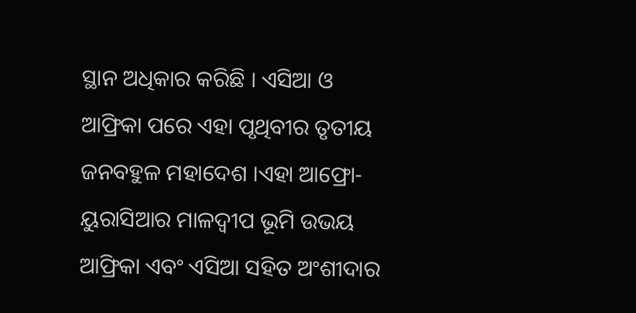ସ୍ଥାନ ଅଧିକାର କରିଛି । ଏସିଆ ଓ ଆଫ୍ରିକା ପରେ ଏହା ପୃଥିବୀର ତୃତୀୟ ଜନବହୁଳ ମହାଦେଶ ।ଏହା ଆଫ୍ରୋ-ୟୁରାସିଆର ମାଳଦ୍ୱୀପ ଭୂମି ଉଭୟ ଆଫ୍ରିକା ଏବଂ ଏସିଆ ସହିତ ଅଂଶୀଦାର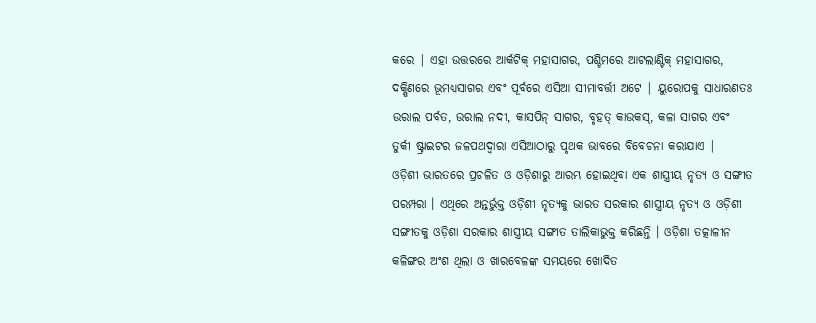କରେ | ଏହା ଉତ୍ତରରେ ଆର୍କଟିକ୍ ମହାସାଗର, ପଶ୍ଚିମରେ ଆଟଲାଣ୍ଟିକ୍ ମହାସାଗର, ଦକ୍ଷିଣରେ ଭୂମଧ୍ୟସାଗର ଏବଂ ପୂର୍ବରେ ଏସିଆ ସୀମାବର୍ତ୍ତୀ ଅଟେ | ୟୁରୋପକୁ ସାଧାରଣତଃ ଉରାଲ ପର୍ବତ, ଉରାଲ ନଦୀ, କାସପିନ୍ ସାଗର, ବୃହତ୍ କାଉକସ୍, କଳା ସାଗର ଏବଂ ତୁର୍କୀ ଷ୍ଟ୍ରାଇଟର ଜଳପଥଦ୍ୱାରା ଏସିଆଠାରୁ ପୃଥକ ଭାବରେ ବିବେଚନା କରାଯାଏ |
ଓଡ଼ିଶୀ ଭାରତରେ ପ୍ରଚଳିତ ଓ ଓଡ଼ିଶାରୁ ଆରମ୍ଭ ହୋଇଥିବା ଏକ ଶାସ୍ତ୍ରୀୟ ନୃତ୍ୟ ଓ ସଙ୍ଗୀତ ପରମ୍ପରା । ଏଥିରେ ଅନ୍ତର୍ଭୁକ୍ତ ଓଡ଼ିଶୀ ନୃତ୍ୟକୁ ଭାରତ ସରକାର ଶାସ୍ତ୍ରୀୟ ନୃତ୍ୟ ଓ ଓଡ଼ିଶୀ ସଙ୍ଗୀତକୁ ଓଡ଼ିଶା ସରକାର ଶାସ୍ତ୍ରୀୟ ସଙ୍ଗୀତ ତାଲିକାଭୁକ୍ତ କରିଛନ୍ତି । ଓଡ଼ିଶା ତତ୍କାଳୀନ କଳିଙ୍ଗର ଅଂଶ ଥିଲା ଓ ଖାରବେଳଙ୍କ ସମୟରେ ଖୋଦିତ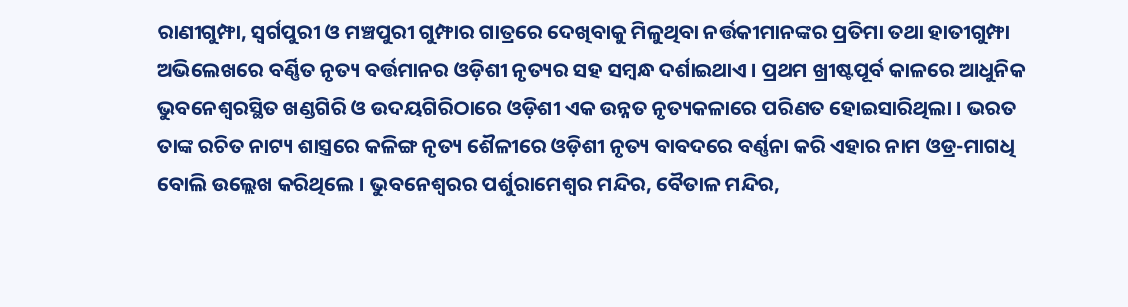ରାଣୀଗୁମ୍ଫା, ସ୍ୱର୍ଗପୁରୀ ଓ ମଞ୍ଚପୁରୀ ଗୁମ୍ଫାର ଗାତ୍ରରେ ଦେଖିବାକୁ ମିଳୁଥିବା ନର୍ତ୍ତକୀମାନଙ୍କର ପ୍ରତିମା ତଥା ହାତୀଗୁମ୍ଫା ଅଭିଲେଖରେ ବର୍ଣ୍ଣିତ ନୃତ୍ୟ ବର୍ତ୍ତମାନର ଓଡ଼ିଶୀ ନୃତ୍ୟର ସହ ସମ୍ବନ୍ଧ ଦର୍ଶାଇଥାଏ । ପ୍ରଥମ ଖ୍ରୀଷ୍ଟପୂର୍ବ କାଳରେ ଆଧୁନିକ ଭୁବନେଶ୍ୱରସ୍ଥିତ ଖଣ୍ଡଗିରି ଓ ଉଦୟଗିରିଠାରେ ଓଡ଼ିଶୀ ଏକ ଉନ୍ନତ ନୃତ୍ୟକଳାରେ ପରିଣତ ହୋଇସାରିଥିଲା । ଭରତ ତାଙ୍କ ରଚିତ ନାଟ୍ୟ ଶାସ୍ତ୍ରରେ କଳିଙ୍ଗ ନୃତ୍ୟ ଶୈଳୀରେ ଓଡ଼ିଶୀ ନୃତ୍ୟ ବାବଦରେ ବର୍ଣ୍ଣନା କରି ଏହାର ନାମ ଓଡ୍ର-ମାଗଧି ବୋଲି ଉଲ୍ଲେଖ କରିଥିଲେ । ଭୁବନେଶ୍ୱରର ପର୍ଶୁରାମେଶ୍ୱର ମନ୍ଦିର, ବୈତାଳ ମନ୍ଦିର,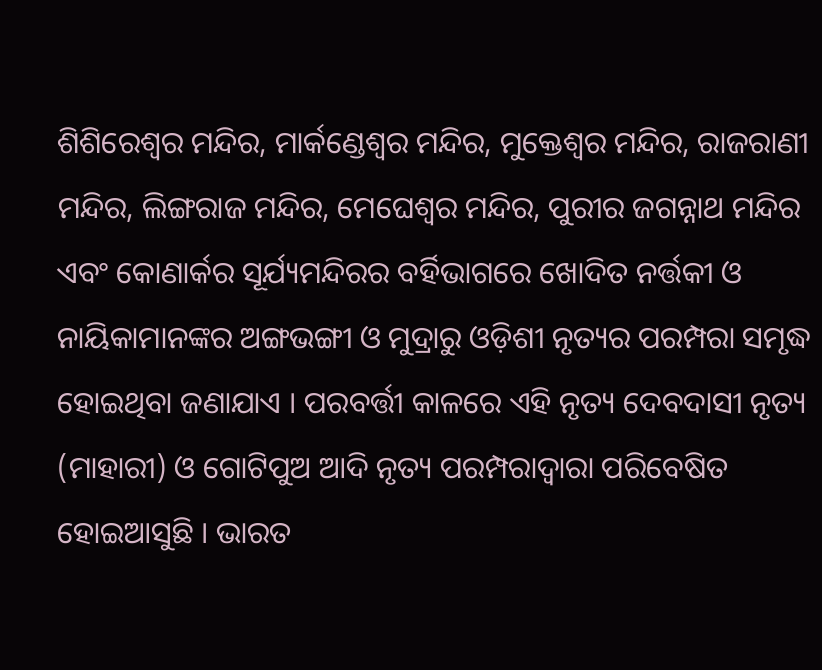ଶିଶିରେଶ୍ୱର ମନ୍ଦିର, ମାର୍କଣ୍ଡେଶ୍ୱର ମନ୍ଦିର, ମୁକ୍ତେଶ୍ୱର ମନ୍ଦିର, ରାଜରାଣୀ ମନ୍ଦିର, ଲିଙ୍ଗରାଜ ମନ୍ଦିର, ମେଘେଶ୍ୱର ମନ୍ଦିର, ପୁରୀର ଜଗନ୍ନାଥ ମନ୍ଦିର ଏବଂ କୋଣାର୍କର ସୂର୍ଯ୍ୟମନ୍ଦିରର ବର୍ହିଭାଗରେ ଖୋଦିତ ନର୍ତ୍ତକୀ ଓ ନାୟିକାମାନଙ୍କର ଅଙ୍ଗଭଙ୍ଗୀ ଓ ମୁଦ୍ରାରୁ ଓଡ଼ିଶୀ ନୃତ୍ୟର ପରମ୍ପରା ସମୃଦ୍ଧ ହୋଇଥିବା ଜଣାଯାଏ । ପରବର୍ତ୍ତୀ କାଳରେ ଏହି ନୃତ୍ୟ ଦେବଦାସୀ ନୃତ୍ୟ (ମାହାରୀ) ଓ ଗୋଟିପୁଅ ଆଦି ନୃତ୍ୟ ପରମ୍ପରାଦ୍ୱାରା ପରିବେଷିତ ହୋଇଆସୁଛି । ଭାରତ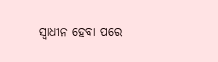ସ୍ୱାଧୀନ ହେବା ପରେ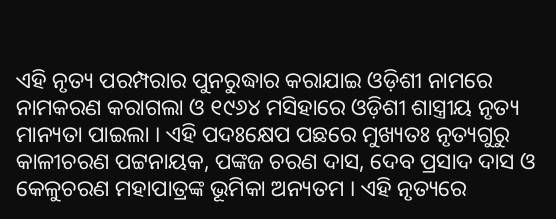ଏହି ନୃତ୍ୟ ପରମ୍ପରାର ପୁନରୁଦ୍ଧାର କରାଯାଇ ଓଡ଼ିଶୀ ନାମରେ ନାମକରଣ କରାଗଲା ଓ ୧୯୬୪ ମସିହାରେ ଓଡ଼ିଶୀ ଶାସ୍ତ୍ରୀୟ ନୃତ୍ୟ ମାନ୍ୟତା ପାଇଲା । ଏହି ପଦଃକ୍ଷେପ ପଛରେ ମୁଖ୍ୟତଃ ନୃତ୍ୟଗୁରୁ କାଳୀଚରଣ ପଟ୍ଟନାୟକ, ପଙ୍କଜ ଚରଣ ଦାସ, ଦେବ ପ୍ରସାଦ ଦାସ ଓ କେଳୁଚରଣ ମହାପାତ୍ରଙ୍କ ଭୂମିକା ଅନ୍ୟତମ । ଏହି ନୃତ୍ୟରେ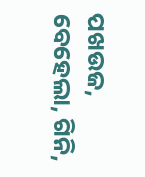ପଖଉଜ, ବେହେଲା, ଗିନି,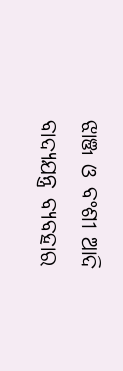ଝାଞ୍ଜ ଓ ବଂଶୀ ଆଦି ବାଦ୍ୟଯନ୍ତ୍ର ବ୍ୟବହାର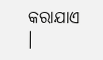କରାଯାଏ ।